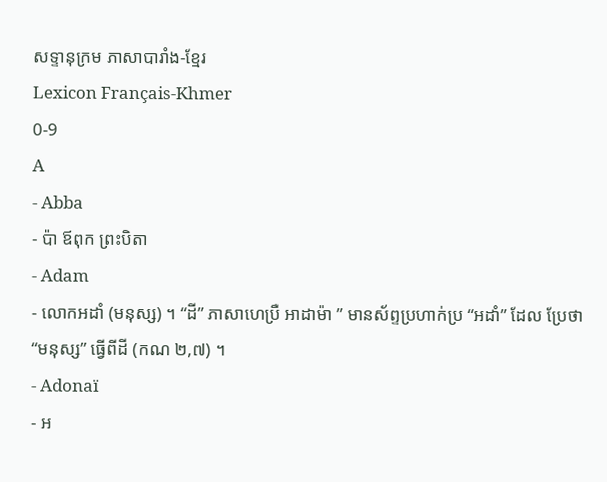សទ្ទានុក្រម ភាសាបារាំង-ខ្មែរ
Lexicon Français-Khmer
0-9
A
- Abba
- ប៉ា ឪពុក ព្រះបិតា
- Adam
- លោកអដាំ (មនុស្ស) ។ “ដី” ភាសាហេប្រឺ អាដាម៉ា ” មានស័ព្ទប្រហាក់ប្រ “អដាំ” ដែល ប្រែថា “មនុស្ស” ធ្វើពីដី (កណ ២,៧) ។
- Adonaï
- អ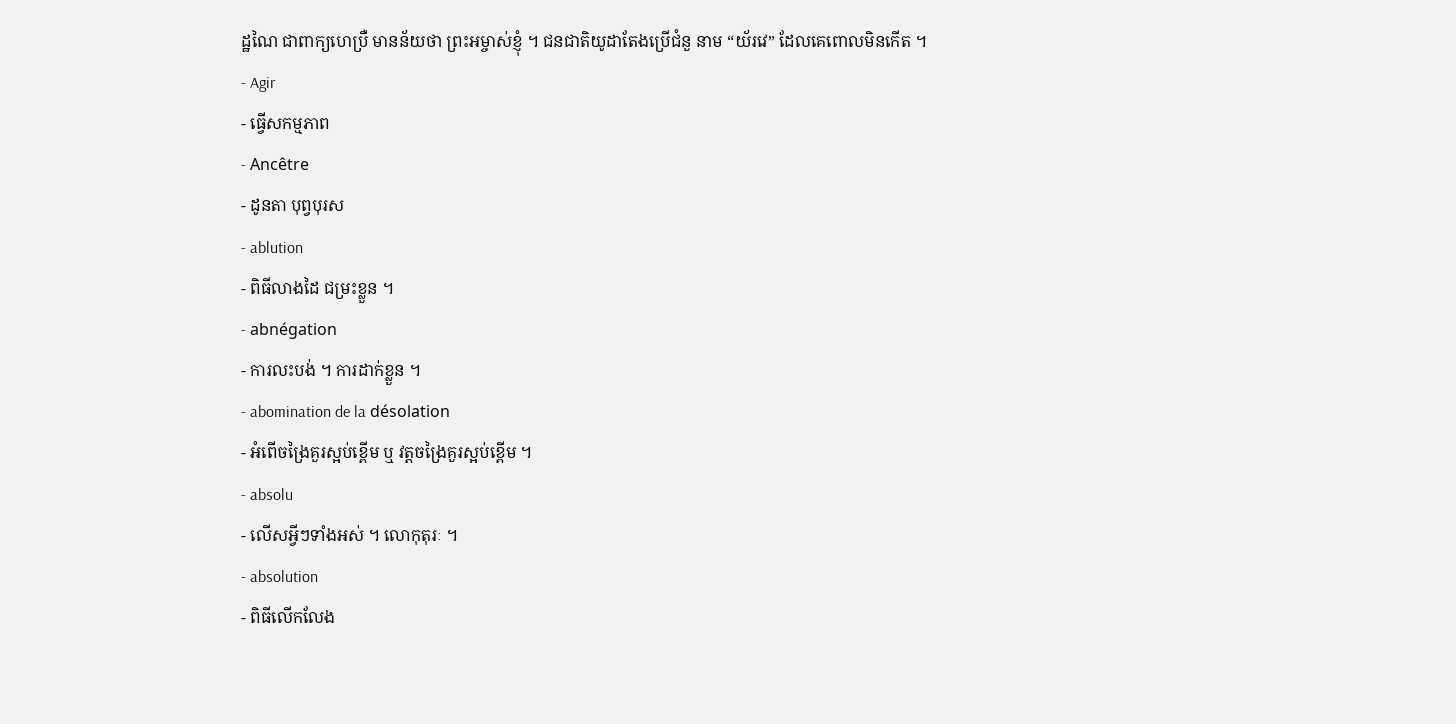ដ្ឋណៃ ជាពាក្យហេប្រឺ មានន័យថា ព្រះអម្ចាស់ខ្ញុំ ។ ជនជាតិយូដាតែងប្រើជំនួ នាម “យ័រវេ” ដែលគេពោលមិនកើត ។
- Agir
- ធ្វើសកម្មភាព
- Ancêtre
- ដូនតា បុព្វបុរស
- ablution
- ពិធីលាងដៃ ជម្រះខ្លួន ។
- abnégation
- ការលះបង់ ។ ការដាក់ខ្លួន ។
- abomination de la désolation
- អំពើចង្រៃគួរស្អប់ខ្ពើម ឬ វត្តចង្រៃគួរស្អប់ខ្ពើម ។
- absolu
- លើសអ្វីៗទាំងអស់ ។ លោកុតុរៈ ។
- absolution
- ពិធីលើកលែង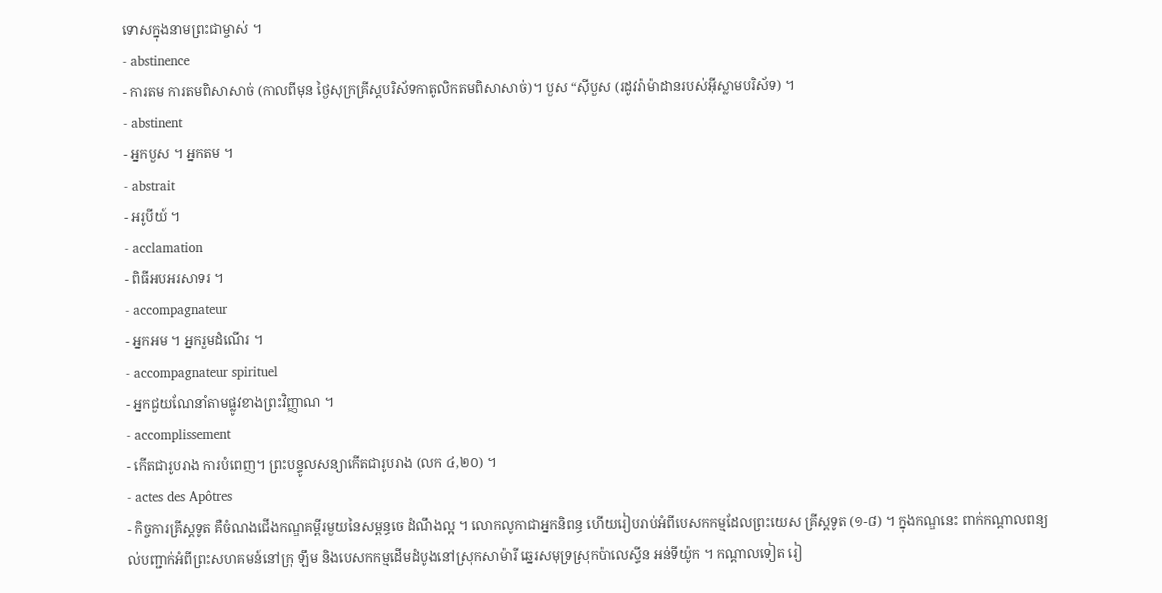ទោសក្នុងនាមព្រះជាម្ចាស់ ។
- abstinence
- ការតម ការតមពិសាសាច់ (កាលពីមុន ថ្ងៃសុក្រគ្រីស្តបរិស័ទកាតូលិកតមពិសាសាច់)។ បួស “ស៊ីបួស (រដូវរ៉ាម៉ាដានរបស់អ៊ីស្លាមបរិស័ទ) ។
- abstinent
- អ្នកបួស ។ អ្នកតម ។
- abstrait
- អរូបីយ៍ ។
- acclamation
- ពិធីអបអរសាទរ ។
- accompagnateur
- អ្នកអម ។ អ្នករួមដំណើរ ។
- accompagnateur spirituel
- អ្នកជួយណែនាំតាមផ្លូវខាងព្រះវិញ្ញាណ ។
- accomplissement
- កើតជារូបរាង ការបំពេញ។ ព្រះបន្ទូលសន្យាកើតជារូបរាង (លក ៤,២០) ។
- actes des Apôtres
- កិច្ចការគ្រីស្តទូត គឺចំណងជើងកណ្ឌគម្ពីរមួយនៃសម្ពន្ធចេ ដំណឹងល្អ ។ លោកលូកាជាអ្នកនិពន្ធ ហើយរៀបរាប់អំពីបេសកកម្មដែលព្រះយេស គ្រីស្តទូត (១-៨) ។ ក្នុងកណ្ឌនេះ ពាក់កណ្តាលពន្យល់បញ្ជាក់អំពីព្រះសហគមន៍នៅក្រុ ឡឹម និងបេសកកម្មដើមដំបូងនៅស្រុកសាម៉ារី ឆ្នេរសមុទ្រស្រុកប៉ាលេស្ទីន អន់ទីយ៉ូក ។ កណ្តាលទៀត រៀ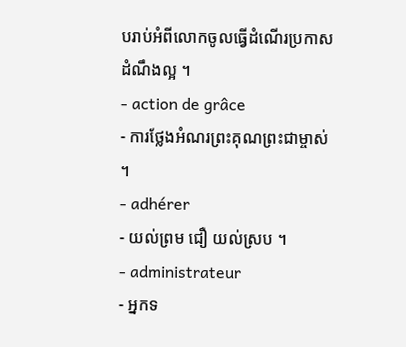បរាប់អំពីលោកចូលធ្វើដំណើរប្រកាសដំណឹងល្អ ។
- action de grâce
- ការថ្លែងអំណរព្រះគុណព្រះជាម្ចាស់ ។
- adhérer
- យល់ព្រម ជឿ យល់ស្រប ។
- administrateur
- អ្នកទ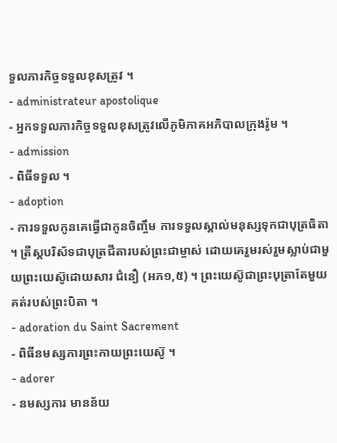ទួលភារកិច្ចទទួលខុសត្រូវ ។
- administrateur apostolique
- អ្នកទទួលភារកិច្ចទទួលខុសត្រូវលើភូមិភាគអភិបាលក្រុងរ៉ូម ។
- admission
- ពិធីទទួល ។
- adoption
- ការទទួលកូនគេធ្វើជាកូនចិញ្ចឹម ការទទួលស្គាល់មនុស្សទុកជាបុត្រធិតា ។ ត្រីស្តបរិស័ទជាបុត្រជីតារបស់ព្រះជាម្ចាស់ ដោយគេរួមរស់រួមស្លាប់ជាមួយព្រះយេស៊ូដោយសារ ជំនឿ (អភ១,៥) ។ ព្រះយេស៊ូជាព្រះបុត្រាតែមួយគត់របស់ព្រះបិតា ។
- adoration du Saint Sacrement
- ពិធីនមស្សការព្រះកាយព្រះយេស៊ូ ។
- adorer
- នមស្សការ មានន័យ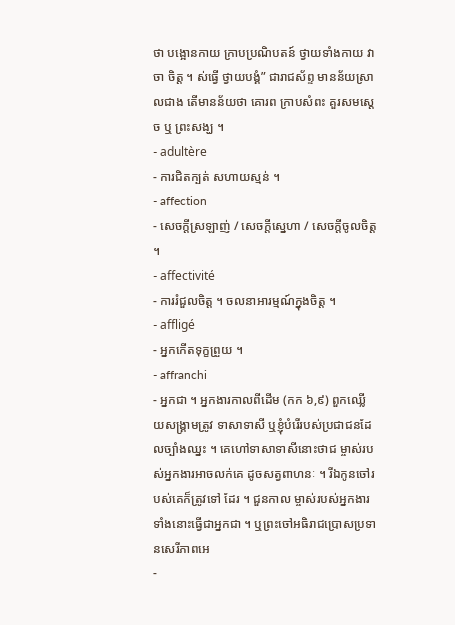ថា បង្អោនកាយ ក្រាបប្រណិបតន៍ ថ្វាយទាំងកាយ វាចា ចិត្ត ។ ស់ធ្វើ ថ្វាយបង្គំ” ជារាជស័ព្ទ មានន័យស្រាលជាង តើមានន័យថា គោរព ក្រាបសំពះ គួរសមស្ដេច ឬ ព្រះសង្ឃ ។
- adultère
- ការជិតក្បត់ សហាយស្មន់ ។
- affection
- សេចក្តីស្រឡាញ់ / សេចក្តីស្នេហា / សេចក្តីចូលចិត្ត ។
- affectivité
- ការរំជួលចិត្ត ។ ចលនាអារម្មណ៍ក្នុងចិត្ត ។
- affligé
- អ្នកកើតទុក្ខព្រួយ ។
- affranchi
- អ្នកជា ។ អ្នកងារកាលពីដើម (កក ៦,៩) ពួកឈ្លើយសង្គ្រាមត្រូវ ទាសាទាសី ឬខ្ញុំបំរើរបស់ប្រជាជនដែលច្បាំងឈ្នះ ។ គេហៅទាសាទាសីនោះថាជ ម្ចាស់របស់អ្នកងារអាចលក់គេ ដូចសត្វពាហនៈ ។ រីឯកូនចៅរបស់គេក៏ត្រូវទៅ ដែរ ។ ជួនកាល ម្ចាស់របស់អ្នកងារ ទាំងនោះធ្វើជាអ្នកជា ។ ឬព្រះចៅអធិរាជប្រោសប្រទានសេរីភាពអេ
-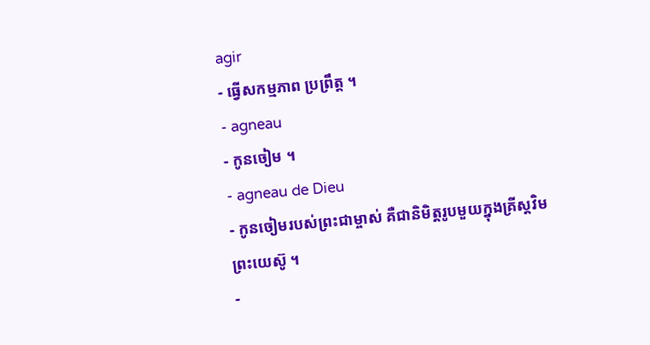agir
- ធ្វើសកម្មភាព ប្រព្រឹត្ត ។
- agneau
- កូនចៀម ។
- agneau de Dieu
- កូនចៀមរបស់ព្រះជាម្ចាស់ គឺជានិមិត្តរូបមួយក្នុងគ្រីស្តវិម ព្រះយេស៊ូ ។
-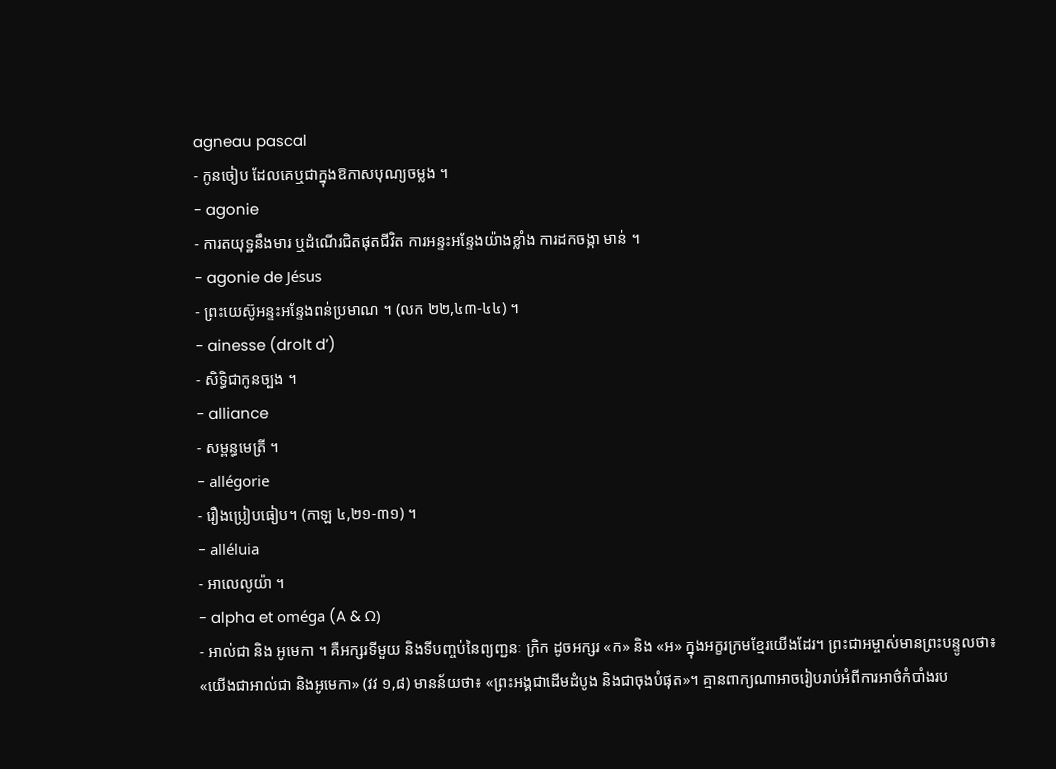agneau pascal
- កូនចៀប ដែលគេឬជាក្នុងឱកាសបុណ្យចម្លង ។
- agonie
- ការតយុទ្ឋនឹងមារ ឬដំណើរជិតផុតជីវិត ការអន្ទះអន្ទែងយ៉ាងខ្លាំង ការដកចង្កា មាន់ ។
- agonie de Jésus
- ព្រះយេស៊ូអន្ទះអន្ទែងពន់ប្រមាណ ។ (លក ២២,៤៣-៤៤) ។
- ainesse (drolt d’)
- សិទ្ធិជាកូនច្បង ។
- alliance
- សម្ពន្ធមេត្រី ។
- allégorie
- រឿងប្រៀបធៀប។ (កាឡ ៤,២១-៣១) ។
- alléluia
- អាលេលូយ៉ា ។
- alpha et oméga (A & Ω)
- អាល់ជា និង អូមេកា ។ គឺអក្សរទីមួយ និងទីបញ្ចប់នៃព្យញ្ជនៈ ក្រិក ដូចអក្សរ «ក» និង «អ» ក្នុងអក្ខរក្រមខ្មែរយើងដែរ។ ព្រះជាអម្ចាស់មានព្រះបន្ទូលថា៖ «យើងជាអាល់ជា និងអូមេកា» (វវ ១,៨) មានន័យថា៖ «ព្រះអង្គជាដើមដំបូង និងជាចុងបំផុត»។ គ្មានពាក្យណាអាចរៀបរាប់អំពីការអាថ៌កំបាំងរប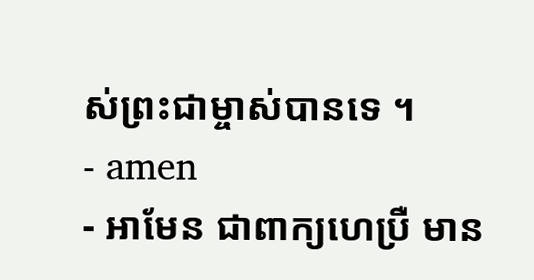ស់ព្រះជាម្ចាស់បានទេ ។
- amen
- អាមែន ជាពាក្យហេប្រឺ មាន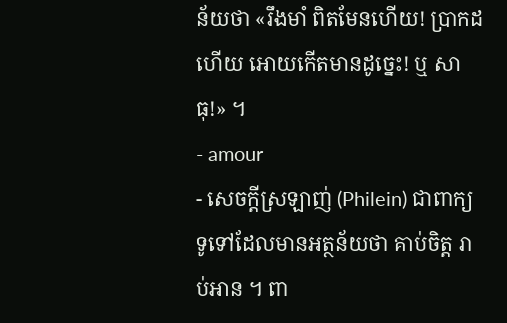ន័យថា «រឹងមាំ ពិតមែនហើយ! ប្រាកដហើយ អោយកើតមានដូច្នេះ! ឬ សាធុ!» ។
- amour
- សេចក្តីស្រឡាញ់ (Philein) ជាពាក្យទូទៅដែលមានអត្ថន័យថា គាប់ចិត្ត រាប់អាន ។ ពា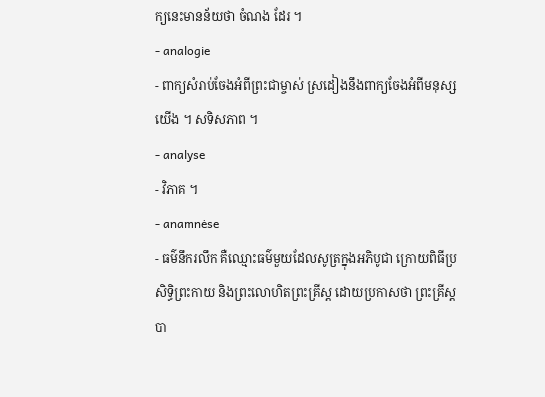ក្យនេះមានន័យថា ចំណង ដែរ ។
- analogie
- ពាក្យសំរាប់ចែងអំពីព្រះជាម្ចាស់ ស្រដៀងនឹងពាក្យចែងអំពីមនុស្សយើង ។ សទិសភាព ។
- analyse
- វិភាគ ។
- anamnėse
- ធម៌នឹករលឹក គឺឈ្មោះធម៌មួយដែលសូត្រក្នុងអភិបូជា ក្រោយពិធីប្រសិទ្ធិព្រះកាយ និងព្រះលោហិតព្រះគ្រីស្ត ដោយប្រកាសថា ព្រះគ្រីស្តបា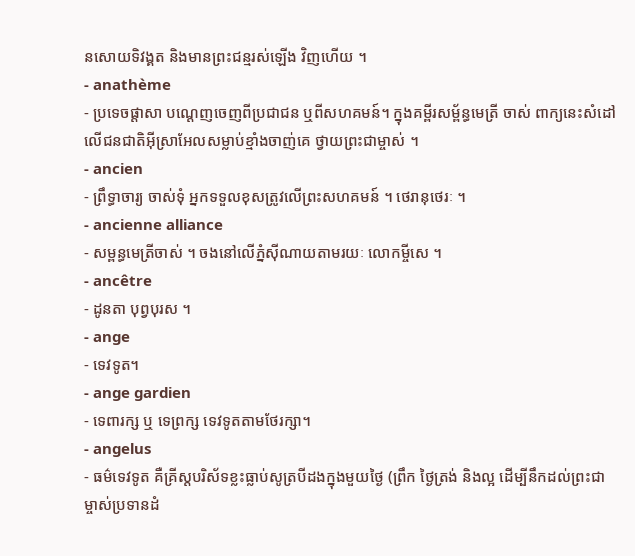នសោយទិវង្គត និងមានព្រះជន្មរស់ឡើង វិញហើយ ។
- anathème
- ប្រទេចផ្តាសា បណ្តេញចេញពីប្រជាជន ឬពីសហគមន៍។ ក្នុងគម្ពីរសម្ព័ន្ធមេត្រី ចាស់ ពាក្យនេះសំដៅលើជនជាតិអ៊ីស្រាអែលសម្លាប់ខ្មាំងចាញ់គេ ថ្វាយព្រះជាម្ចាស់ ។
- ancien
- ព្រឹទ្ធាចារ្យ ចាស់ទុំ អ្នកទទួលខុសត្រូវលើព្រះសហគមន៍ ។ ថេរានុថេរៈ ។
- ancienne alliance
- សម្ពន្ធមេត្រីចាស់ ។ ចងនៅលើភ្នំស៊ីណាយតាមរយៈ លោកម្ចីសេ ។
- ancêtre
- ដូនតា បុព្វបុរស ។
- ange
- ទេវទូត។
- ange gardien
- ទេពារក្ស ឬ ទេព្រក្ស ទេវទូតតាមថែរក្សា។
- angelus
- ធម៌ទេវទូត គឺគ្រីស្តបរិស័ទខ្លះធ្លាប់សូត្របីដងក្នុងមួយថ្ងៃ (ព្រឹក ថ្ងៃត្រង់ និងល្អ ដើម្បីនឹកដល់ព្រះជាម្ចាស់ប្រទានដំ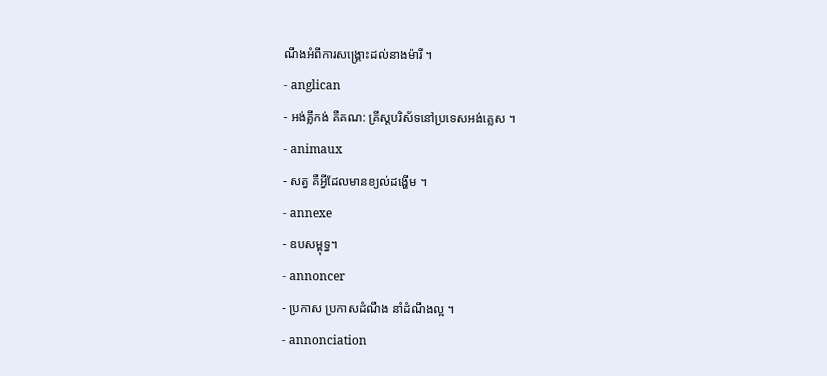ណឹងអំពីការសង្គ្រោះដល់នាងម៉ារី ។
- anglican
- អង់គ្លីកង់ គឺគណ: គ្រីស្តបរិស័ទនៅប្រទេសអង់គ្លេស ។
- animaux
- សត្វ គឺអ្វីដែលមានខ្យល់ដង្ហើម ។
- annexe
- ឧបសម្ពុទ្ធ។
- annoncer
- ប្រកាស ប្រកាសដំណឹង នាំដំណឹងល្អ ។
- annonciation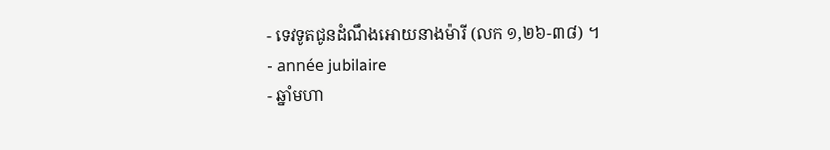- ទេវទូតជូនដំណឹងអោយនាងម៉ារី (លក ១,២៦-៣៨) ។
- année jubilaire
- ឆ្នាំមហា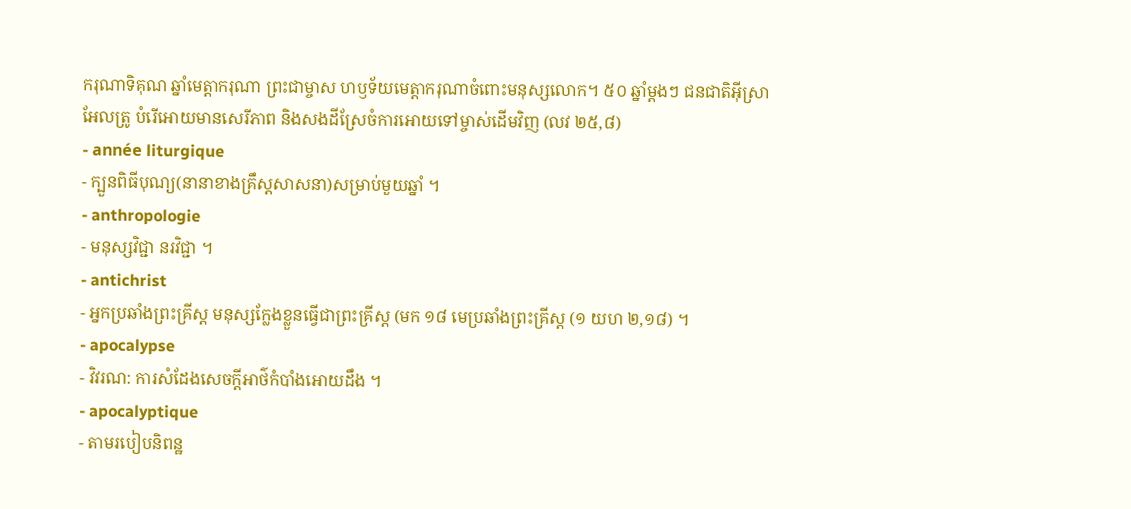ករុណាទិគុណ ឆ្នាំមេត្តាករុណា ព្រះជាម្ចាស ហឫទ័យមេត្តាករុណាចំពោះមនុស្សលោក។ ៥០ ឆ្នាំម្តងៗ ជនជាតិអ៊ីស្រាអែលត្រូ បំរើអោយមានសេរីភាព និងសងដីស្រែចំការអោយទៅម្ចាស់ដើមវិញ (លវ ២៥,៨)
- année liturgique
- ក្បួនពិធីបុណ្យ(នានាខាងគ្រឹស្តសាសនា)សម្រាប់មួយឆ្នាំ ។
- anthropologie
- មនុស្សវិជ្ជា នរវិជ្ជា ។
- antichrist
- អ្នកប្រឆាំងព្រះគ្រីស្ត មនុស្សក្លែងខ្លួនធ្វើជាព្រះគ្រីស្ត (មក ១៨ មេប្រឆាំងព្រះគ្រីស្ត (១ យហ ២,១៨) ។
- apocalypse
- វិវរណ: ការសំដែងសេចក្តីអាថ៌កំបាំងអោយដឹង ។
- apocalyptique
- តាមរបៀបនិពន្ឋ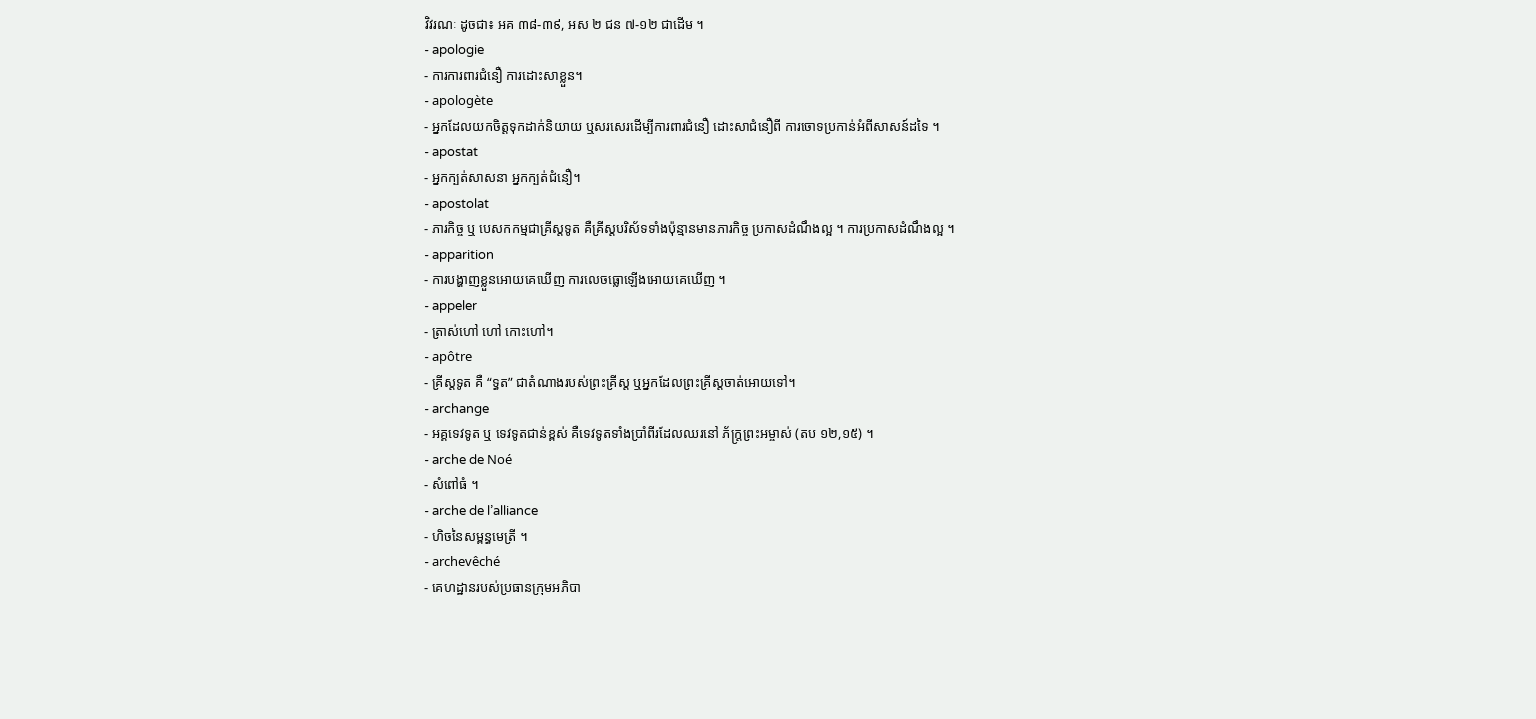វិវរណៈ ដូចជា៖ អគ ៣៨-៣៩, អស ២ ជន ៧-១២ ជាដើម ។
- apologie
- ការការពារជំនឿ ការដោះសាខ្លួន។
- apologète
- អ្នកដែលយកចិត្តទុកដាក់និយាយ ឬសរសេរដើម្បីការពារជំនឿ ដោះសាជំនឿពី ការចោទប្រកាន់អំពីសាសន៍ដទៃ ។
- apostat
- អ្នកក្បត់សាសនា អ្នកក្បត់ជំនឿ។
- apostolat
- ភារកិច្ច ឬ បេសកកម្មជាគ្រីស្តទូត គឺគ្រីស្តបរិស័ទទាំងប៉ុន្មានមានភារកិច្ច ប្រកាសដំណឹងល្អ ។ ការប្រកាសដំណឹងល្អ ។
- apparition
- ការបង្ហាញខ្លួនអោយគេឃើញ ការលេចធ្លោឡើងអោយគេឃើញ ។
- appeler
- ត្រាស់ហៅ ហៅ កោះហៅ។
- apôtre
- គ្រីស្តទូត គឺ “ទ្ធត” ជាតំណាងរបស់ព្រះគ្រីស្ត ឬអ្នកដែលព្រះគ្រីស្តចាត់អោយទៅ។
- archange
- អគ្គទេវទូត ឬ ទេវទូតជាន់ខ្ពស់ គឺទេវទូតទាំងប្រាំពីរដែលឈរនៅ ភ័ក្ត្រព្រះអម្ចាស់ (តប ១២,១៥) ។
- arche de Noé
- សំពៅធំ ។
- arche de l’alliance
- ហិចនៃសម្ពន្ធមេត្រី ។
- archevêché
- គេហដ្ឋានរបស់ប្រធានក្រុមអភិបា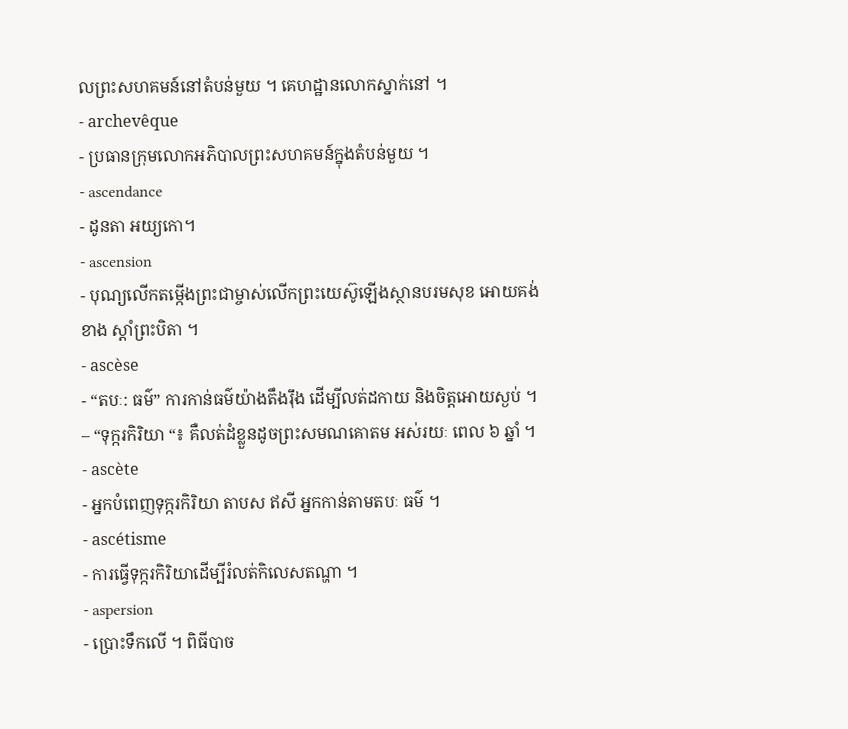លព្រះសហគមន៍នៅតំបន់មួយ ។ គេហដ្ឋានលោកស្នាក់នៅ ។
- archevêque
- ប្រធានក្រុមលោកអភិបាលព្រះសហគមន៍ក្នុងតំបន់មួយ ។
- ascendance
- ដូនតា អយ្យកោ។
- ascension
- បុណ្យលើកតម្កើងព្រះជាម្ចាស់លើកព្រះយេស៊ូឡើងស្ថានបរមសុខ អោយគង់ខាង ស្តាំព្រះបិតា ។
- ascèse
- “តបៈ: ធម៌” ការកាន់ធម៌យ៉ាងតឹងរ៉ឹង ដើម្បីលត់ដកាយ និងចិត្តអោយស្ងប់ ។ – “ទុក្ករកិរិយា “៖ គឺលត់ដំខ្លួនដូចព្រះសមណគោតម អស់រយៈ ពេល ៦ ឆ្នាំ ។
- ascète
- អ្នកបំពេញទុក្ករកិរិយា តាបស ឥសី អ្នកកាន់តាមតបៈ ធម៌ ។
- ascétisme
- ការធ្វើទុក្ករកិរិយាដើម្បីរំលត់កិលេសតណ្ហា ។
- aspersion
- ប្រោះទឹកលើ ។ ពិធីបាច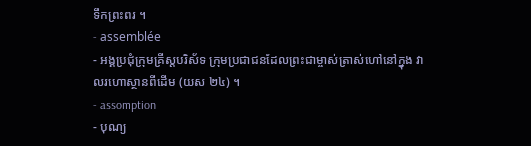ទឹកព្រះពរ ។
- assemblée
- អង្គប្រជុំក្រុមគ្រីស្តបរិស័ទ ក្រុមប្រជាជនដែលព្រះជាម្ចាស់ត្រាស់ហៅនៅក្នុង វាលរហោស្ថានពីដើម (យស ២៤) ។
- assomption
- បុណ្យ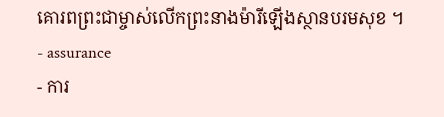គោរពព្រះជាម្ចាស់លើកព្រះនាងម៉ារីឡើងស្ថានបរមសុខ ។
- assurance
- ការ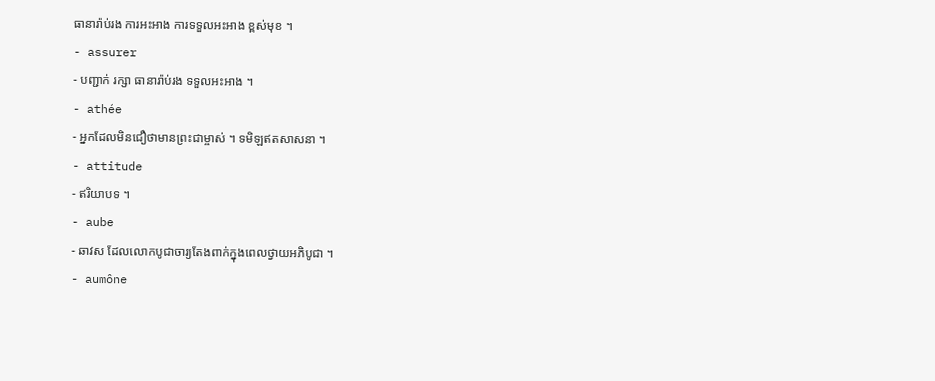ធានារ៉ាប់រង ការអះអាង ការទទួលអះអាង ខ្ពស់មុខ ។
- assurer
- បញ្ជាក់ រក្សា ធានារ៉ាប់រង ទទួលអះអាង ។
- athée
- អ្នកដែលមិនជឿថាមានព្រះជាម្ចាស់ ។ ទមិឡឥតសាសនា ។
- attitude
- ឥរិយាបទ ។
- aube
- ឆាវស ដែលលោកបូជាចារ្យតែងពាក់ក្នុងពេលថ្វាយអភិបូជា ។
- aumône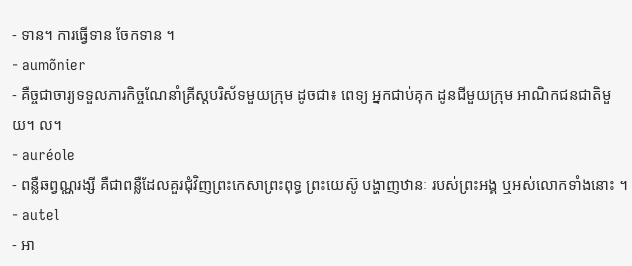- ទាន។ ការធ្វើទាន ចែកទាន ។
- aumõnier
- គឺច្ចជាចារ្យទទួលភារកិច្ចណែនាំគ្រីស្តបរិស័ទមួយក្រុម ដូចជា៖ ពេទ្យ អ្នកជាប់គុក ដូនជីមួយក្រុម អាណិកជនជាតិមួយ។ ល។
- auréole
- ពន្លឺឆព្វណ្ណរង្សី គឺជាពន្លឺដែលគួរជុំវិញព្រះកេសាព្រះពុទ្ធ ព្រះយេស៊ូ បង្ហាញឋានៈ របស់ព្រះអង្គ ឬអស់លោកទាំងនោះ ។
- autel
- អា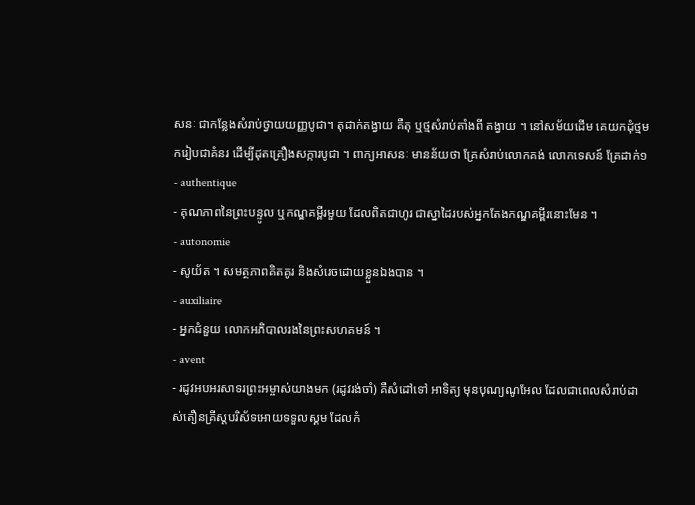សនៈ ជាកន្លែងសំរាប់ថ្វាយយញ្ញបូជា។ តុដាក់តង្វាយ គឺតុ ឬថ្មសំរាប់តាំងពី តង្វាយ ។ នៅសម័យដើម គេយកដុំថ្មមករៀបជាគំនរ ដើម្បីដុតគ្រឿងសក្ការបូជា ។ ពាក្យអាសនៈ មានន័យថា គ្រែសំរាប់លោកគង់ លោកទេសន៍ គ្រែដាក់១
- authentique
- គុណភាពនៃព្រះបន្ទូល ឬកណ្ឌគម្ពីរមួយ ដែលពិតជាហូរ ជាស្នាដៃរបស់អ្នកតែងកណ្ឌគម្ពីរនោះមែន ។
- autonomie
- សូយ័ត ។ សមត្ថភាពគិតគូរ និងសំរេចដោយខ្លួនឯងបាន ។
- auxiliaire
- អ្នកជំនួយ លោកអភិបាលរងនៃព្រះសហគមន៍ ។
- avent
- រដូវអបអរសាទរព្រះអម្ចាស់យាងមក (រដូវរង់ចាំ) គឺសំដៅទៅ អាទិត្យ មុនបុណ្យណូអែល ដែលជាពេលសំរាប់ដាស់តឿនគ្រីស្តបរិស័ទអោយទទួលស្គម ដែលកំ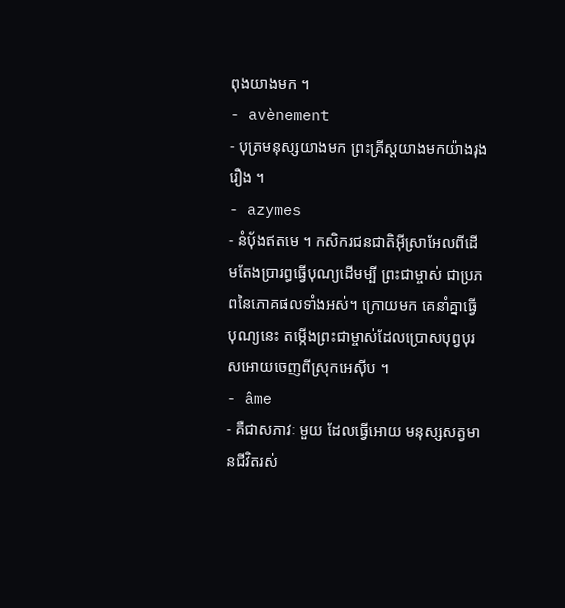ពុងយាងមក ។
- avènement
- បុត្រមនុស្សយាងមក ព្រះគ្រីស្តយាងមកយ៉ាងរុងរឿង ។
- azymes
- នំប៉័ងឥតមេ ។ កសិករជនជាតិអ៊ីស្រាអែលពីដើមតែងប្រារព្ធធ្វើបុណ្យដើមម្បី ព្រះជាម្ចាស់ ជាប្រភពនៃភោគផលទាំងអស់។ ក្រោយមក គេនាំគ្នាធ្វើបុណ្យនេះ តម្កើងព្រះជាម្ចាស់ដែលប្រោសបុព្វបុរសអោយចេញពីស្រុកអេស៊ីប ។
- âme
- គឺជាសភាវៈ មួយ ដែលធ្វើអោយ មនុស្សសត្វមានជីវិតរស់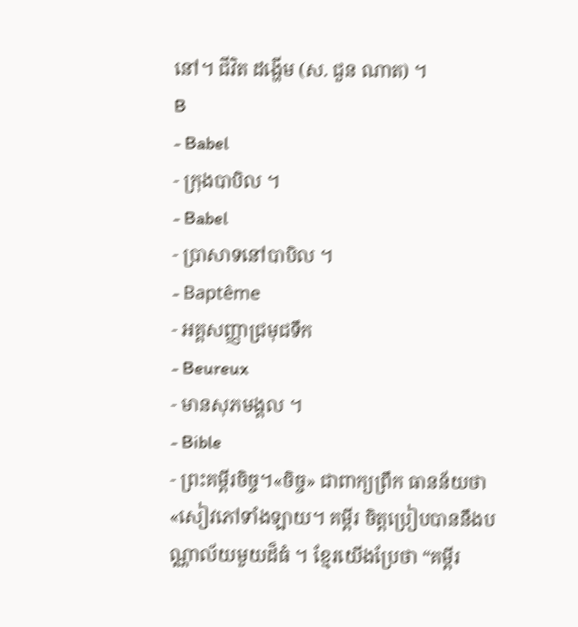នៅ។ ជីវិត ដង្ហើម (ស. ជួន ណាត) ។
B
- Babel
- ក្រុងបាបិល ។
- Babel
- ប្រាសាទនៅបាបិល ។
- Baptême
- អគ្គសញ្ញាជ្រមុជទឹក
- Beureux
- មានសុភមង្គល ។
- Bible
- ព្រះគម្ពីរចិច្ច។«ចិច្ច» ជាពាក្យព្រឹក ធានន័យថា «សៀវភៅទាំងឡាយ។ គម្ពីរ ចិត្តប្រៀបបាននឹងបណ្ណាល័យមួយដ៏ធំ ។ ខ្មែរយើងប្រែថា “គម្ពីរ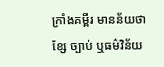ក្រាំងគម្ពីរ មានន័យថា ខ្សែ ច្បាប់ ឬធម៌វិន័យ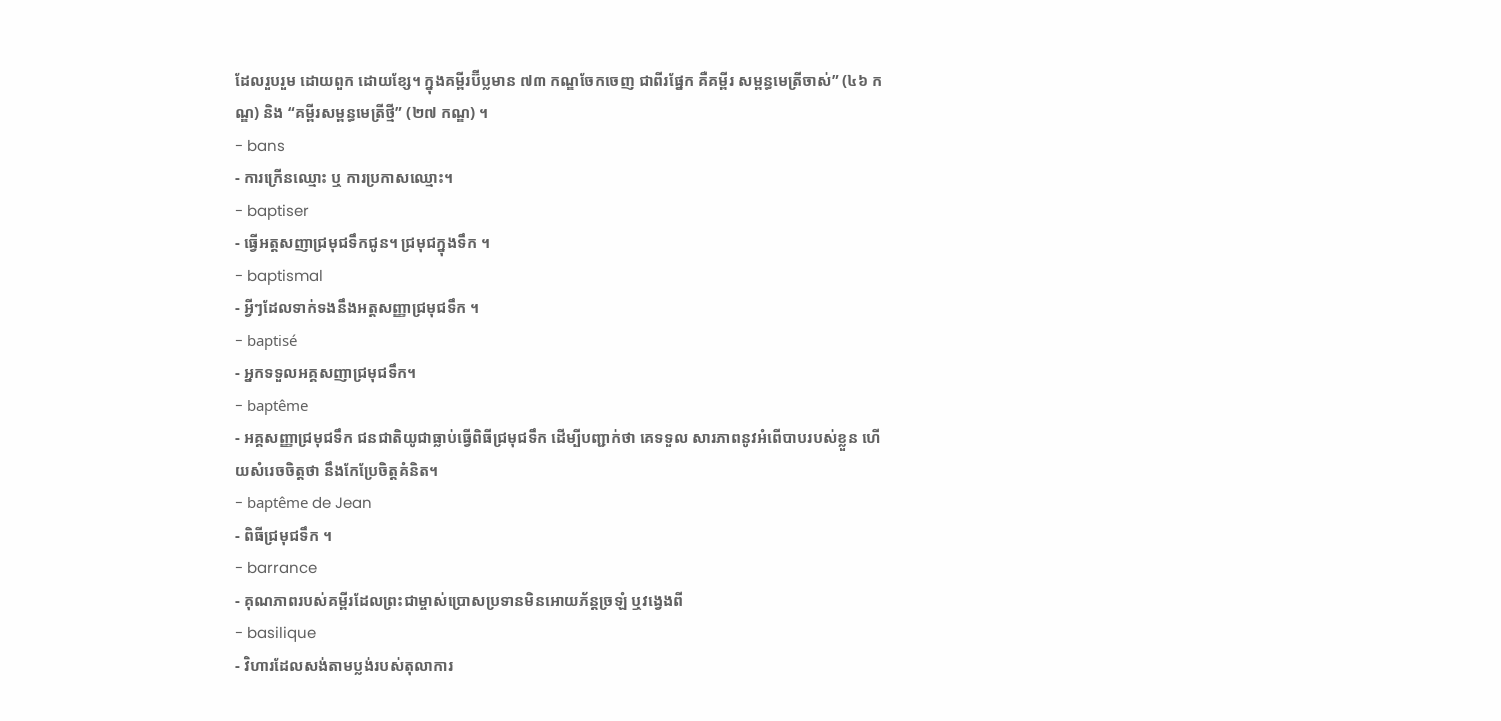ដែលរួបរួម ដោយពួក ដោយខ្សែ។ ក្នុងគម្ពីរប៊ីប្លមាន ៧៣ កណ្ឌចែកចេញ ជាពីរផ្នែក គឺគម្ពីរ សម្ពន្ធមេត្រីចាស់” (៤៦ កណ្ឌ) និង “គម្ពីរសម្ពន្ធមេត្រីថ្មី” (២៧ កណ្ឌ) ។
- bans
- ការក្រើនឈ្មោះ ឬ ការប្រកាសឈ្មោះ។
- baptiser
- ធ្វើអត្តសញាជ្រមុជទឹកជូន។ ជ្រមុជក្នុងទឹក ។
- baptismal
- អ្វីៗដែលទាក់ទងនឹងអត្តសញ្ញាជ្រមុជទឹក ។
- baptisé
- អ្នកទទួលអគ្គសញាជ្រមុជទឹក។
- baptême
- អគ្គសញ្ញាជ្រមុជទឹក ជនជាតិយូជាធ្លាប់ធ្វើពិធីជ្រមុជទឹក ដើម្បីបញ្ជាក់ថា គេទទួល សារភាពនូវអំពើបាបរបស់ខ្លួន ហើយសំរេចចិត្តថា នឹងកែប្រែចិត្តគំនិត។
- baptême de Jean
- ពិធីជ្រមុជទឹក ។
- barrance
- គុណភាពរបស់គម្ពីរដែលព្រះជាម្ចាស់ប្រោសប្រទានមិនអោយភ័ន្តច្រឡំ ឬវង្វេងពី
- basilique
- វិហារដែលសង់តាមប្លង់របស់តុលាការ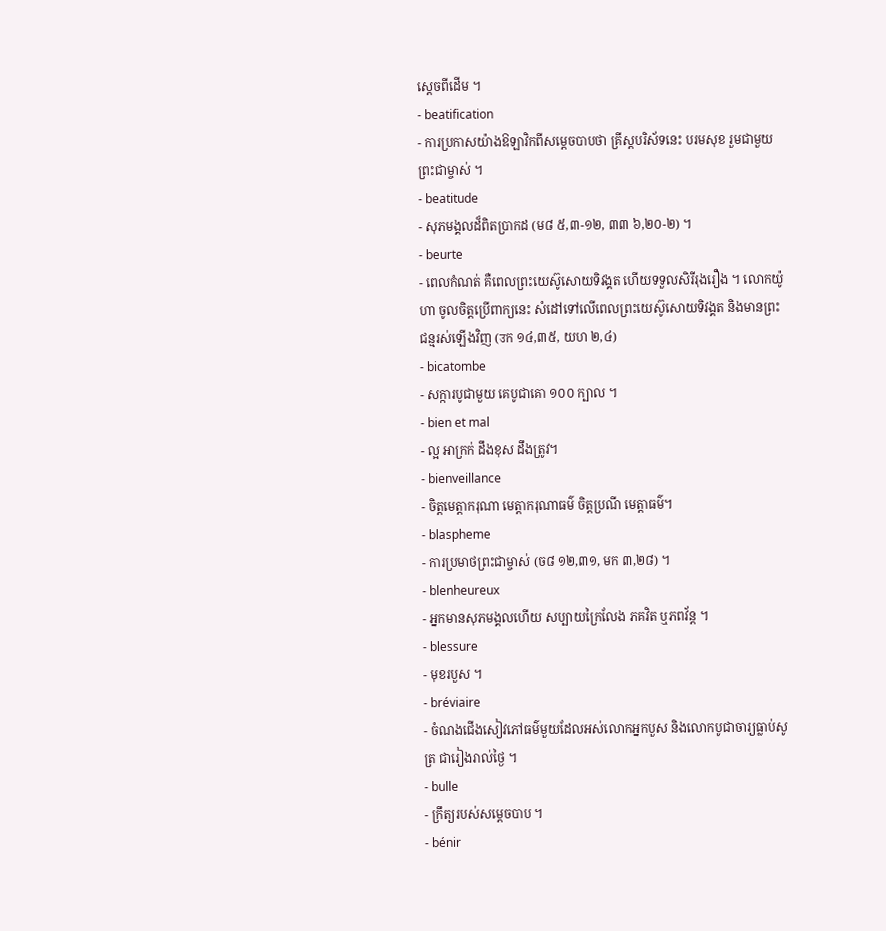ស្ដេចពីដើម ។
- beatification
- ការប្រកាសយ៉ាងឱឡាវិកពីសម្តេចបាបថា គ្រីស្តបរិស័ទនេះ បរមសុខ រួមជាមួយព្រះជាម្ចាស់ ។
- beatitude
- សុភមង្គលដ៏ពិតប្រាកដ (ម៨ ៥,៣-១២, ៣៣ ៦,២០-២) ។
- beurte
- ពេលកំណត់ គឺពេលព្រះយេស៊ូសោយទិវង្គត ហើយទទួលសិរីរុងរឿង ។ លោកយ៉ូហា ចូលចិត្តប្រើពាក្យនេះ សំដៅទៅលើពេលព្រះយេស៊ូសោយទិវង្គត និងមានព្រះជន្មរស់ឡើងវិញ (उក ១៤,៣៥, យហ ២,៤)
- bicatombe
- សក្ការបូជាមួយ គេបូជាគោ ១០០ ក្បាល ។
- bien et mal
- ល្អ អាក្រក់ ដឹងខុស ដឹងត្រូវ។
- bienveillance
- ចិត្តមេត្តាករុណា មេត្តាករុណាធម៌ ចិត្តប្រណី មេត្តាធម៌។
- blaspheme
- ការប្រមាថព្រះជាម្ចាស់ (ច៨ ១២,៣១, មក ៣,២៨) ។
- blenheureux
- អ្នកមានសុភមង្គលហើយ សប្បាយក្រៃលែង ភគវិត ឬភពវ័ន្ត ។
- blessure
- មុខរបួស ។
- bréviaire
- ចំណងជើងសៀវភៅធម៌មួយដែលអស់លោកអ្នកបួស និងលោកបូជាចារ្យធ្លាប់សូត្រ ជារៀងរាល់ថ្ងៃ ។
- bulle
- ក្រឹត្យរបស់សម្តេចបាប ។
- bénir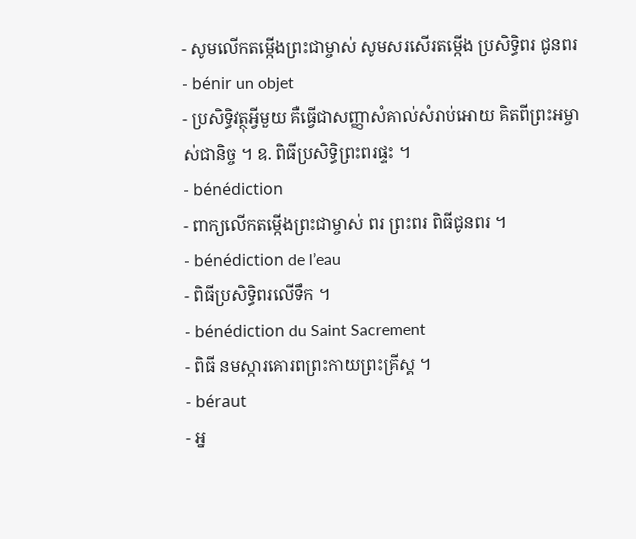- សូមលើកតម្កើងព្រះជាម្ចាស់ សូមសរសើរតម្កើង ប្រសិទ្ធិពរ ជូនពរ
- bénir un objet
- ប្រសិទ្ធិវត្ថុអ្វីមួយ គឺធ្វើជាសញ្ញាសំគាល់សំរាប់អោយ គិតពីព្រះអម្ចាស់ជានិច្ច ។ ឧ. ពិធីប្រសិទ្ធិព្រះពរផ្ទះ ។
- bénédiction
- ពាក្យលើកតម្កើងព្រះជាម្ចាស់ ពរ ព្រះពរ ពិធីជូនពរ ។
- bénédiction de l’eau
- ពិធីប្រសិទ្ធិពរលើទឹក ។
- bénédiction du Saint Sacrement
- ពិធី នមស្ការគោរពព្រះកាយព្រះគ្រីស្គ ។
- béraut
- អ្ន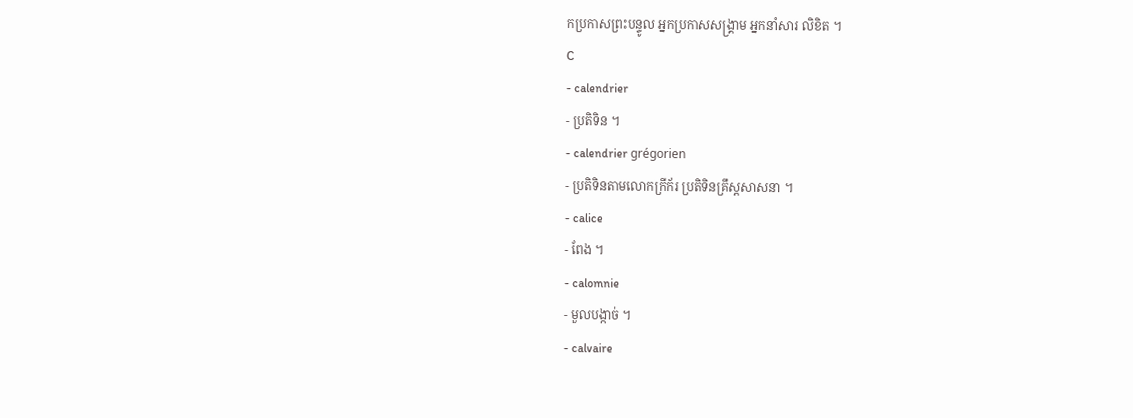កប្រកាសព្រះបន្ទូល អ្នកប្រកាសសង្គ្រាម អ្នកនាំសារ លិខិត ។
C
- calendrier
- ប្រតិទិន ។
- calendrier grégorien
- ប្រតិទិនតាមលោកក្រីក័រ ប្រតិទិនគ្រឹស្តសាសនា ។
- calice
- ពែង ។
- calomnie
- មួលបង្កាច់ ។
- calvaire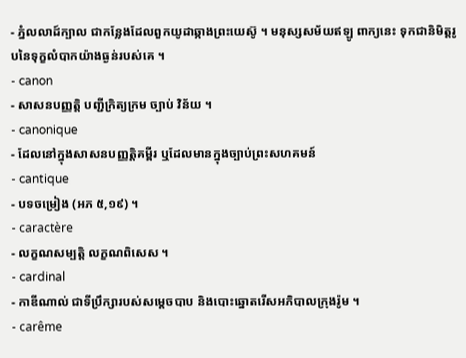- ភ្នំលលាដ៍ក្បាល ជាកន្លែងដែលពួកយូដាឆ្កាងព្រះយេស៊ូ ។ មនុស្សសម័យឥឡូ ពាក្យនេះ ទុកជានិមិត្តរូបនៃទុក្ខលំបាកយ៉ាងធ្ងន់របស់គេ ។
- canon
- សាសនបញ្ញត្តិ បញ្ជីក្រិត្យក្រម ច្បាប់ វិន័យ ។
- canonique
- ដែលនៅក្នុងសាសនបញ្ញត្តិគម្ពីរ ឬដែលមានក្នុងច្បាប់ព្រះសហគមន៍
- cantique
- បទចម្រៀង (អភ ៥,១៩) ។
- caractère
- លក្ខណសម្បត្តិ លក្ខណពិសេស ។
- cardinal
- កាឌីណាល់ ជាទីប្រឹក្សារបស់សម្តេចបាប និងបោះឆ្នោតរើសអភិបាលក្រុងរ៉ូម ។
- carême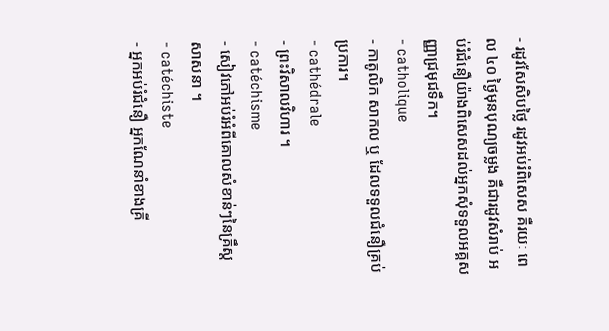- រដូវសែសិបថ្លៃ រដូវអប់រំពិសេស គឺរយៈ ពេល ៤០ ថ្ងៃមុនបុណ្យចម្លង គឺជារដូវសំរាប់ អប់រំជំនឿយ៉ាងពិសេសដល់អ្នកសុំទទួលអគ្គសញ្ញាជ្រមុជទឹក។
- catholique
- កាតូលិក សាកល ឬ ដែលទទួលជំនឿគ្រប់ប្រការ។
- cathédrale
- ព្រះវិសាលវិហារ ។
- catéchisme
- សៀវភៅអប់រំអំពីគោលសំខាន់ៗនៃគ្រឹស្តសាសនា ។
- catéchiste
- អ្នកអប់រំជំនឿ អ្នកណែនាំខាងគ្រី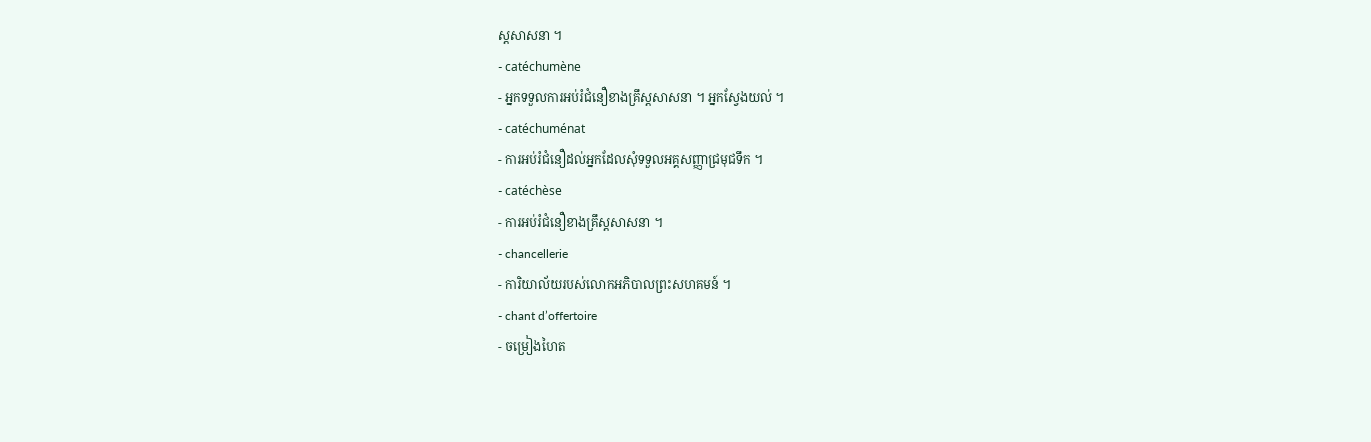ស្តសាសនា ។
- catéchumène
- អ្នកទទួលការអប់រំជំនឿខាងគ្រឹស្តសាសនា ។ អ្នកស្វែងយល់ ។
- catéchuménat
- ការអប់រំជំនឿដល់អ្នកដែលសុំទទួលអគ្គសញ្ញាជ្រមុជទឹក ។
- catéchèse
- ការអប់រំជំនឿខាងគ្រឹស្តសាសនា ។
- chancellerie
- ការិយាល័យរបស់លោកអភិបាលព្រះសហគមន៍ ។
- chant d’offertoire
- ចម្រៀងហៃត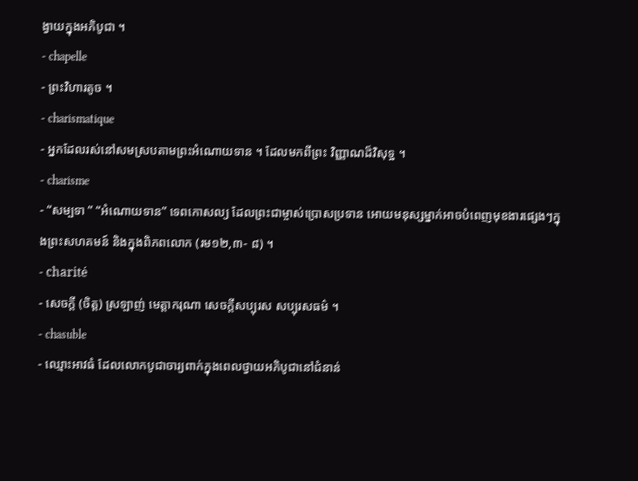ង្វាយក្នុងអភិបូជា ។
- chapelle
- ព្រះវិហារតូច ។
- charismatique
- អ្នកដែលរស់នៅសមស្របតាមព្រះអំណោយទាន ។ ដែលមកពីព្រះ វិញ្ញាណដ៏វិសុទ្ឋ ។
- charisme
- “សម្បទា ” “អំណោយទាន” ទេពកោសល្យ ដែលព្រះជាម្ចាស់ប្រោសប្រទាន អោយមនុស្សម្នាក់អាចបំពេញមុខងារផ្សេងៗក្នុងព្រះសហគមន៍ និងក្នុងពិភពលោក (រម១២,៣- ៨) ។
- charité
- សេចក្តី (ចិត្ត) ស្រឡាញ់ មេត្តាករុណា សេចក្តីសប្បុរស សប្បុរសធម៌ ។
- chasuble
- ឈ្មោះអាវធំ ដែលលោកបូជាចារ្យពាក់ក្នុងពេលថ្វាយអភិបូជានៅជំនាន់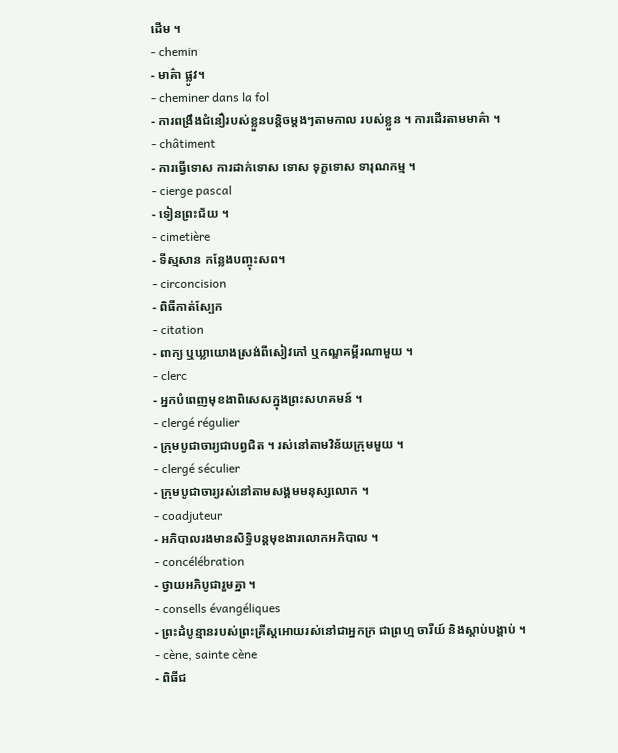ដើម ។
- chemin
- មាគ៌ា ផ្លូវ។
- cheminer dans la fol
- ការពង្រឹងជំនឿរបស់ខ្លួនបន្តិចម្តងៗតាមកាល របស់ខ្លួន ។ ការដើរតាមមាគ៌ា ។
- châtiment
- ការធ្វើទោស ការដាក់ទោស ទោស ទុក្ខទោស ទារុណកម្ម ។
- cierge pascal
- ទៀនព្រះជ័យ ។
- cimetière
- ទីស្មសាន កន្លែងបញ្ចុះសព។
- circoncision
- ពិធីកាត់ស្បែក
- citation
- ពាក្យ ឬឃ្លាយោងស្រង់ពីសៀវភៅ ឬកណ្ឌគម្ពីរណាមួយ ។
- clerc
- អ្នកបំពេញមុខងាពិសេសក្នុងព្រះសហគមន៍ ។
- clergé régulier
- ក្រុមបូជាចារ្យជាបព្វជិត ។ រស់នៅតាមវិន័យក្រុមមួយ ។
- clergé séculier
- ក្រុមបូជាចារ្យរស់នៅតាមសង្គមមនុស្សលោក ។
- coadjuteur
- អភិបាលរងមានសិទ្ធិបន្តមុខងារលោកអភិបាល ។
- concélébration
- ថ្វាយអភិបូជារួមគ្នា ។
- consells évangéliques
- ព្រះដំបូន្មានរបស់ព្រះគ្រីស្តអោយរស់នៅជាអ្នកក្រ ជាព្រហ្ម ចារីយ៍ និងស្តាប់បង្គាប់ ។
- cène, sainte cène
- ពិធីជ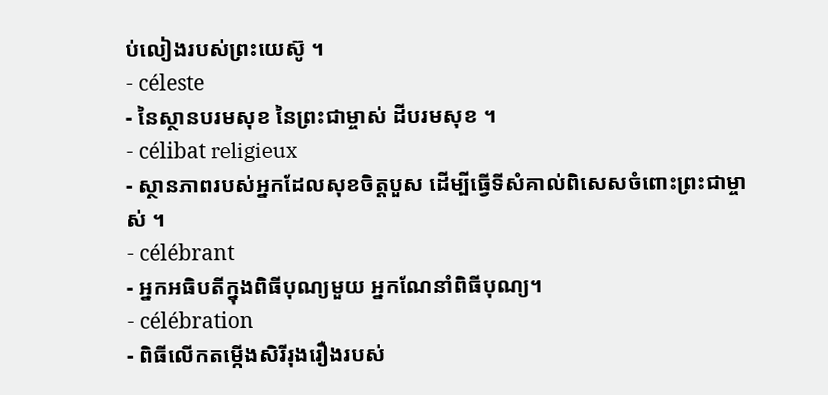ប់លៀងរបស់ព្រះយេស៊ូ ។
- céleste
- នៃស្ថានបរមសុខ នៃព្រះជាម្ចាស់ ដីបរមសុខ ។
- célibat religieux
- ស្ថានភាពរបស់អ្នកដែលសុខចិត្តបួស ដើម្បីធ្វើទីសំគាល់ពិសេសចំពោះព្រះជាម្ចាស់ ។
- célébrant
- អ្នកអធិបតីក្នុងពិធីបុណ្យមួយ អ្នកណែនាំពិធីបុណ្យ។
- célébration
- ពិធីលើកតម្កើងសិរីរុងរឿងរបស់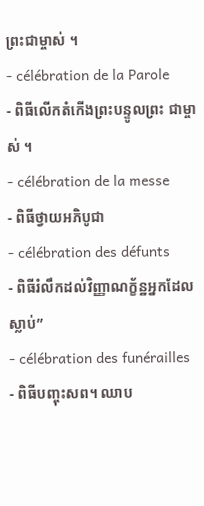ព្រះជាម្ចាស់ ។
- célébration de la Parole
- ពិធីលើកតំកើងព្រះបន្ទូលព្រះ ជាម្ចាស់ ។
- célébration de la messe
- ពិធីថ្វាយអភិបូជា
- célébration des défunts
- ពិធីរំលឹកដល់វិញ្ញាណក្ខ័ន្ឋអ្នកដែលស្លាប់”
- célébration des funérailles
- ពិធីបញ្ចុះសព។ ឈាប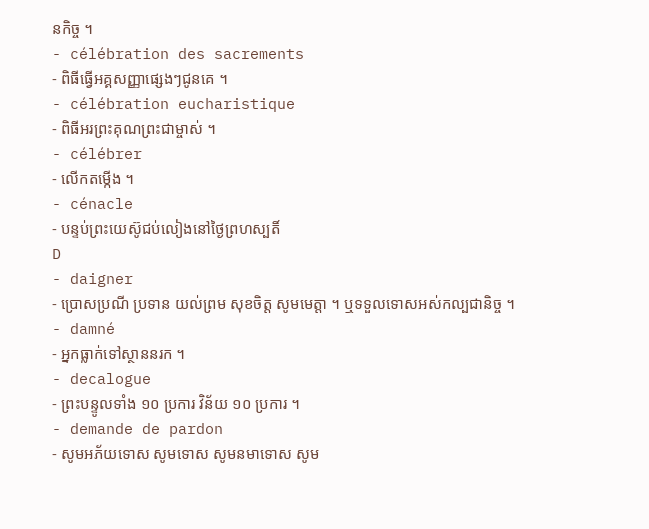នកិច្ច ។
- célébration des sacrements
- ពិធីធ្វើអគ្គសញ្ញាផ្សេងៗជូនគេ ។
- célébration eucharistique
- ពិធីអរព្រះគុណព្រះជាម្ចាស់ ។
- célébrer
- លើកតម្កើង ។
- cénacle
- បន្ទប់ព្រះយេស៊ូជប់លៀងនៅថ្ងៃព្រហស្បតិ៍
D
- daigner
- ប្រោសប្រណី ប្រទាន យល់ព្រម សុខចិត្ត សូមមេត្តា ។ ឬទទួលទោសអស់កល្បជានិច្ច ។
- damné
- អ្នកធ្លាក់ទៅស្ថាននរក ។
- decalogue
- ព្រះបន្ទូលទាំង ១០ ប្រការ វិន័យ ១០ ប្រការ ។
- demande de pardon
- សូមអភ័យទោស សូមទោស សូមនមាទោស សូម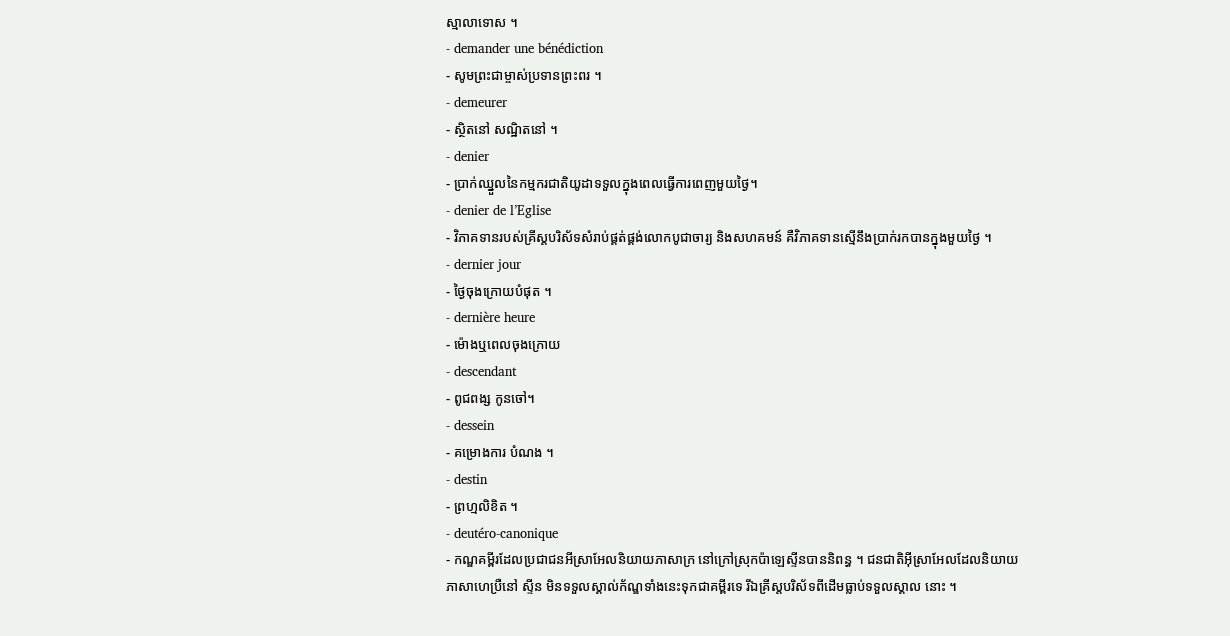ស្មាលាទោស ។
- demander une bénédiction
- សូមព្រះជាម្ចាស់ប្រទានព្រះពរ ។
- demeurer
- ស្ថិតនៅ សណ្ឋិតនៅ ។
- denier
- ប្រាក់ឈ្នួលនៃកម្មករជាតិយូដាទទួលក្នុងពេលធ្វើការពេញមួយថ្ងៃ។
- denier de l’Eglise
- វិភាគទានរបស់គ្រីស្តបរិស័ទសំរាប់ផ្គត់ផ្គង់លោកបូជាចារ្យ និងសហគមន៍ គឺវិភាគទានស្មើនឹងប្រាក់រកបានក្នុងមួយថ្ងៃ ។
- dernier jour
- ថ្ងៃចុងក្រោយបំផុត ។
- dernière heure
- ម៉ោងឬពេលចុងក្រោយ
- descendant
- ពូជពង្ស កូនចៅ។
- dessein
- គម្រោងការ បំណង ។
- destin
- ព្រហ្មលិខិត ។
- deutéro-canonique
- កណ្ឌគម្ពីរដែលប្រជាជនអីស្រាអែលនិយាយភាសាក្រ នៅក្រៅស្រុកប៉ាឡេស្ទីនបាននិពន្ធ ។ ជនជាតិអ៊ីស្រាអែលដែលនិយាយភាសាហេប្រឺនៅ ស្ទីន មិនទទួលស្គាល់ក័ណ្ឌទាំងនេះទុកជាគម្ពីរទេ រីឯគ្រីស្តបរិស័ទពីដើមធ្លាប់ទទួលស្គាល នោះ ។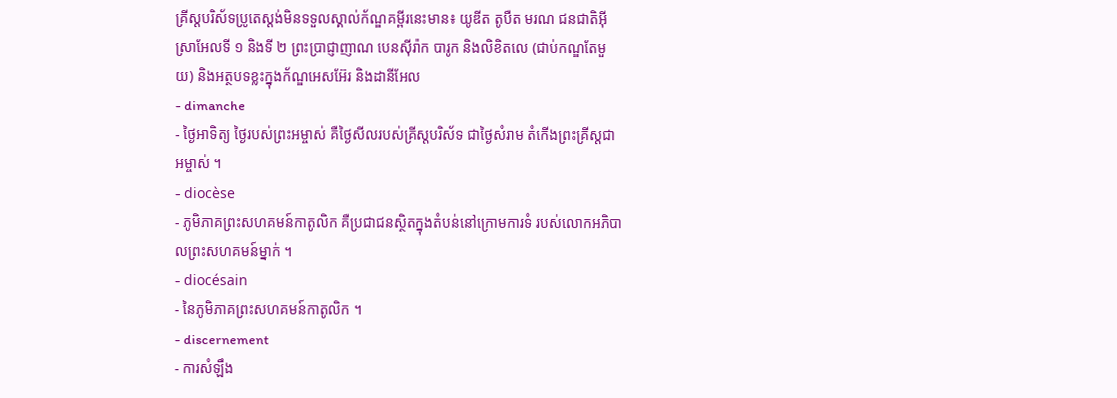គ្រីស្តបរិស័ទប្រូតេស្តង់មិនទទួលស្គាល់ក័ណ្ឌគម្ពីរនេះមាន៖ យូឌីត តូបឺត មរណ ជនជាតិអ៊ីស្រាអែលទី ១ និងទី ២ ព្រះប្រាជ្ញាញាណ បេនស៊ីរ៉ាក បារូក និងលិខិតលេ (ជាប់កណ្ឌតែមួយ) និងអត្ថបទខ្លះក្នុងក័ណ្ឌអេសអ៊ែរ និងដានីអែល
- dimanche
- ថ្ងៃអាទិត្យ ថ្ងៃរបស់ព្រះអម្ចាស់ គឺថ្ងៃសីលរបស់គ្រីស្តបរិស័ទ ជាថ្ងៃសំរាម តំកើងព្រះគ្រីស្តជាអម្ចាស់ ។
- diocèse
- ភូមិភាគព្រះសហគមន៍កាតូលិក គឺប្រជាជនស្ថិតក្នុងតំបន់នៅក្រោមការទំ របស់លោកអភិបាលព្រះសហគមន៍ម្នាក់ ។
- diocésain
- នៃភូមិភាគព្រះសហគមន៍កាតូលិក ។
- discernement
- ការសំឡឹង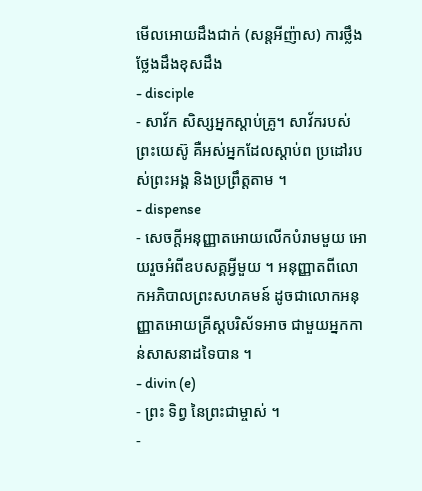មើលអោយដឹងជាក់ (សន្តអីញ៉ាស) ការថ្លឹងថ្លែងដឹងខុសដឹង
- disciple
- សាវ័ក សិស្សអ្នកស្តាប់គ្រូ។ សាវ័ករបស់ព្រះយេស៊ូ គឺអស់អ្នកដែលស្តាប់ព ប្រដៅរបស់ព្រះអង្គ និងប្រព្រឹត្តតាម ។
- dispense
- សេចក្តីអនុញ្ញាតអោយលើកបំរាមមួយ អោយរួចអំពីឧបសគ្គអ្វីមួយ ។ អនុញ្ញាតពីលោកអភិបាលព្រះសហគមន៍ ដូចជាលោកអនុញ្ញាតអោយគ្រីស្តបរិស័ទអាច ជាមួយអ្នកកាន់សាសនាដទៃបាន ។
- divin (e)
- ព្រះ ទិព្វ នៃព្រះជាម្ចាស់ ។
-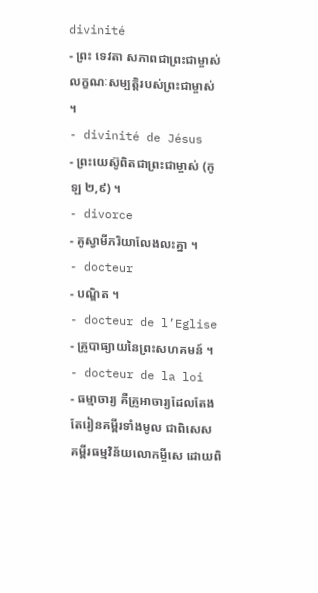divinité
- ព្រះ ទេវតា សភាពជាព្រះជាម្ចាស់ លក្ខណៈសម្បត្តិរបស់ព្រះជាម្ចាស់ ។
- divinité de Jésus
- ព្រះយេស៊ូពិតជាព្រះជាម្ចាស់ (កូឡ ២,៩) ។
- divorce
- គូស្វាមីភរិយាលែងលះគ្នា ។
- docteur
- បណ្ឌិត ។
- docteur de l’Eglise
- គ្រូបាធ្យាយនៃព្រះសហគមន៍ ។
- docteur de la loi
- ធម្មាចារ្យ គឺគ្រូអាចារ្យដែលតែងតែរៀនគម្ពីរទាំងមូល ជាពិសេស គម្ពីរធម្មវិន័យលោកម្ចីសេ ដោយពិ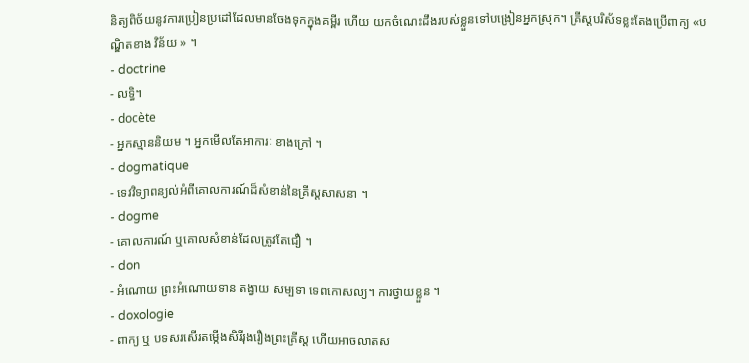និត្យពិច័យនូវការប្រៀនប្រដៅដែលមានចែងទុកក្នុងគម្ពីរ ហើយ យកចំណេះដឹងរបស់ខ្លួនទៅបង្រៀនអ្នកស្រុក។ គ្រីស្តបរិស័ទខ្លះតែងប្រើពាក្យ «បណ្ឌិតខាង វិន័យ » ។
- doctrine
- លទ្ធិ។
- docète
- អ្នកស្មាននិយម ។ អ្នកមើលតែអាការៈ ខាងក្រៅ ។
- dogmatique
- ទេវវិទ្យាពន្យល់អំពីគោលការណ៍ដ៏សំខាន់នៃគ្រីស្តសាសនា ។
- dogme
- គោលការណ៍ ឬគោលសំខាន់ដែលត្រូវតែជឿ ។
- don
- អំណោយ ព្រះអំណោយទាន តង្វាយ សម្បទា ទេពកោសល្យ។ ការថ្វាយខ្លួន ។
- doxologie
- ពាក្យ ឬ បទសរសើរតម្កើងសិរីរុងរឿងព្រះគ្រីស្ត ហើយអាចលាតស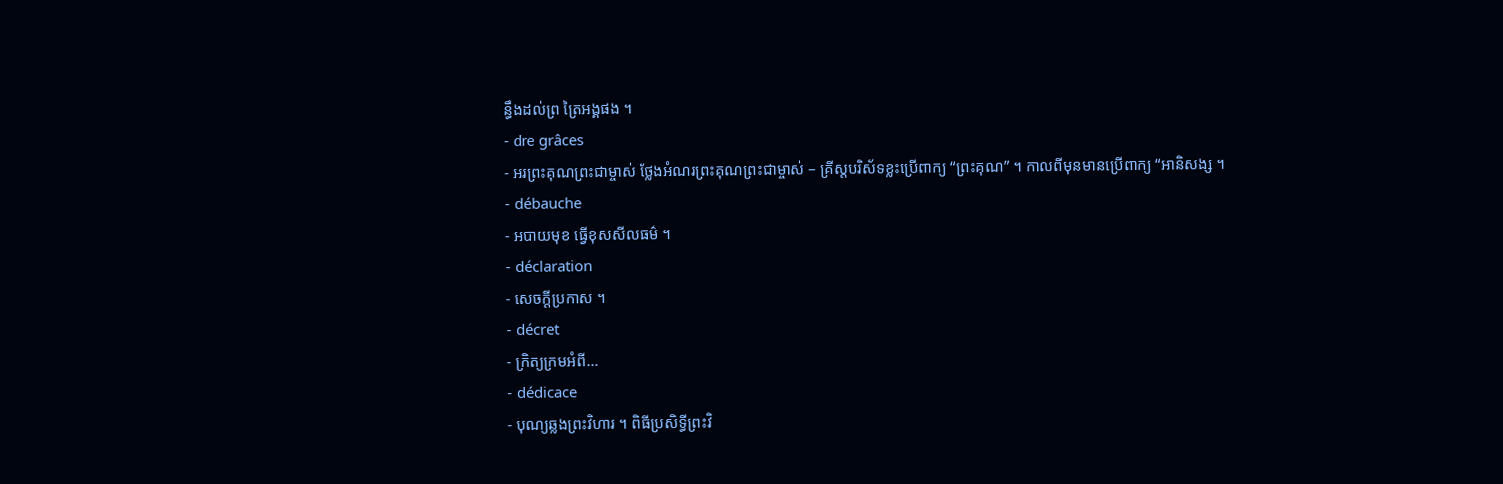ន្ធឹងដល់ព្រ ត្រៃអង្គផង ។
- dre grâces
- អរព្រះគុណព្រះជាម្ចាស់ ថ្លែងអំណរព្រះគុណព្រះជាម្ចាស់ – គ្រីស្តបរិស័ទខ្លះប្រើពាក្យ “ព្រះគុណ” ។ កាលពីមុនមានប្រើពាក្យ “អានិសង្ស ។
- débauche
- អបាយមុខ ធ្វើខុសសីលធម៌ ។
- déclaration
- សេចក្តីប្រកាស ។
- décret
- ក្រិត្យក្រមអំពី…
- dédicace
- បុណ្យឆ្លងព្រះវិហារ ។ ពិធីប្រសិទ្ធីព្រះវិ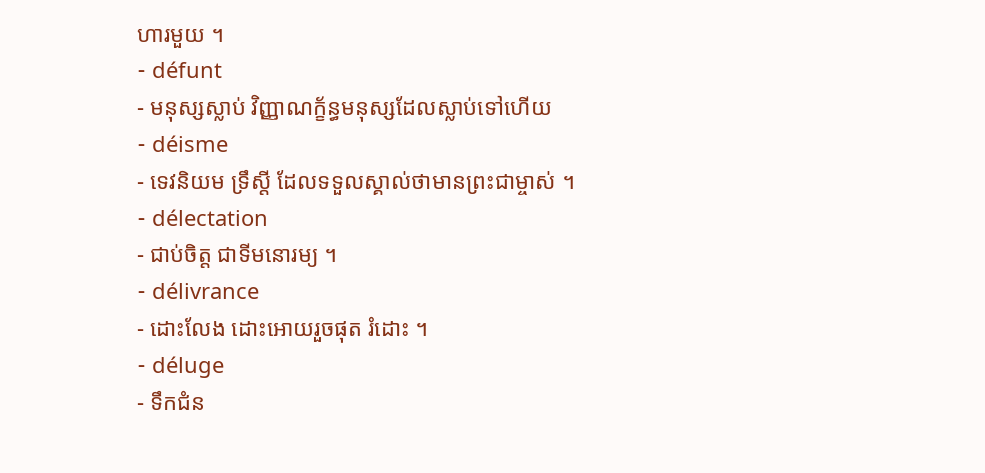ហារមួយ ។
- défunt
- មនុស្សស្លាប់ វិញ្ញាណក្ខ័ន្ធមនុស្សដែលស្លាប់ទៅហើយ
- déisme
- ទេវនិយម ទ្រឹស្តី ដែលទទួលស្គាល់ថាមានព្រះជាម្ចាស់ ។
- délectation
- ជាប់ចិត្ត ជាទីមនោរម្យ ។
- délivrance
- ដោះលែង ដោះអោយរួចផុត រំដោះ ។
- déluge
- ទឹកជំន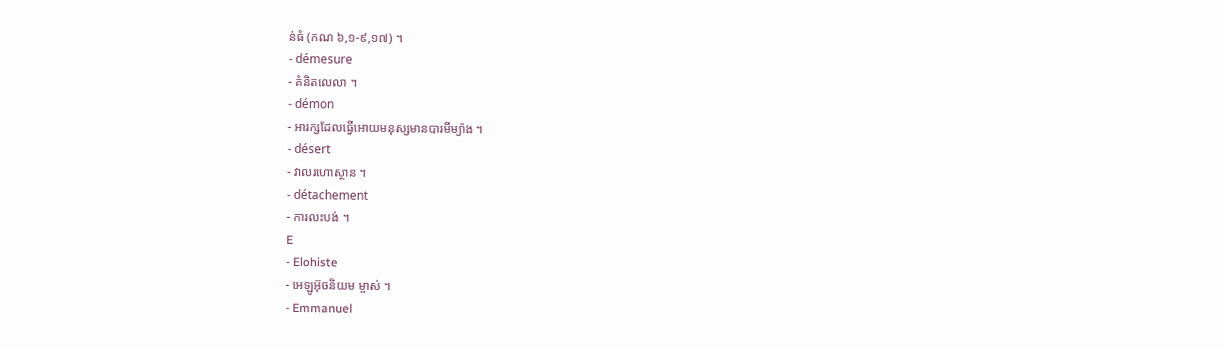ន់ធំ (កណ ៦,១-៩,១៧) ។
- démesure
- គំនិតលេលា ។
- démon
- អារក្សដែលធ្វើអោយមនុស្សមានបារមីម្យ៉ាង ។
- désert
- វាលរហោស្ថាន ។
- détachement
- ការលះបង់ ។
E
- Elohiste
- អេឡូអ៊ុចនិយម ម្ចាស់ ។
- Emmanuel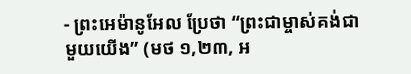- ព្រះអេម៉ានូអែល ប្រែថា “ព្រះជាម្ចាស់គង់ជាមួយយើង” (មថ ១,២៣, អ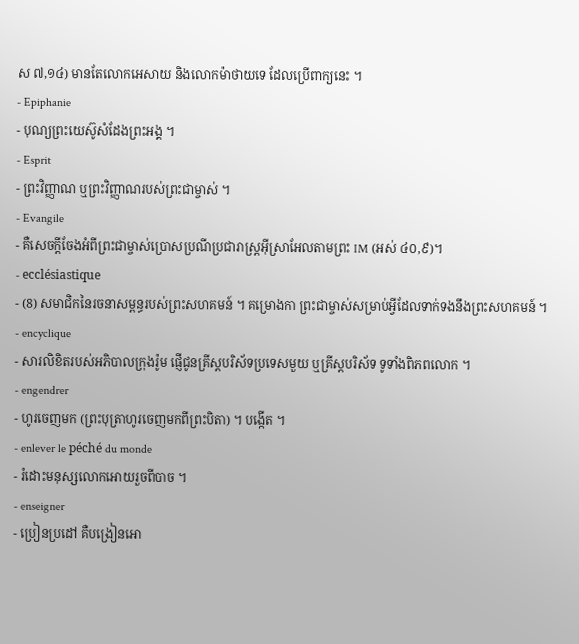ស ៧,១៤) មានតែលោកអេសាយ និងលោកម៉ាថាយទេ ដែលប្រើពាក្យនេះ ។
- Epiphanie
- បុណ្យព្រះយេស៊ូសំដែងព្រះអង្គ ។
- Esprit
- ព្រះវិញ្ញាណ ឬព្រះវិញ្ញាណរបស់ព្រះជាម្ចាស់ ។
- Evangile
- គឺសេចក្តីចែងអំពីព្រះជាម្ចាស់ប្រោសប្រណីប្រជារាស្ត្រអ៊ីស្រាអែលតាមព្រះ IM (អស់ ៤០,៩)។
- ecclésiastique
- (8) សមាជិកនៃរចនាសម្ពន្ធរបស់ព្រះសហគមន៍ ។ គម្រោងកា ព្រះជាម្ចាស់សម្រាប់អ្វីដែលទាក់ទងនឹងព្រះសហគមន៍ ។
- encyclique
- សារលិខិតរបស់អភិបាលក្រុងរ៉ូម ផ្ញើជូនគ្រីស្តបរិស័ទប្រទេសមួយ ឬគ្រីស្តបរិស័ទ ទូទាំងពិភពលោក ។
- engendrer
- ហូរចេញមក (ព្រះបុត្រាហូរចេញមកពីព្រះបិតា) ។ បង្កើត ។
- enlever le péché du monde
- រំដោះមនុស្សលោកអោយរួចពីបាច ។
- enseigner
- ប្រៀនប្រដៅ គឺបង្រៀនអោ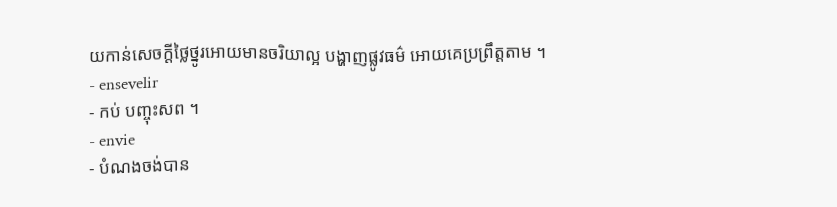យកាន់សេចក្តីថ្លៃថ្នូរអោយមានចរិយាល្អ បង្ហាញផ្លូវធម៌ អោយគេប្រព្រឹត្តតាម ។
- ensevelir
- កប់ បញ្ចុះសព ។
- envie
- បំណងចង់បាន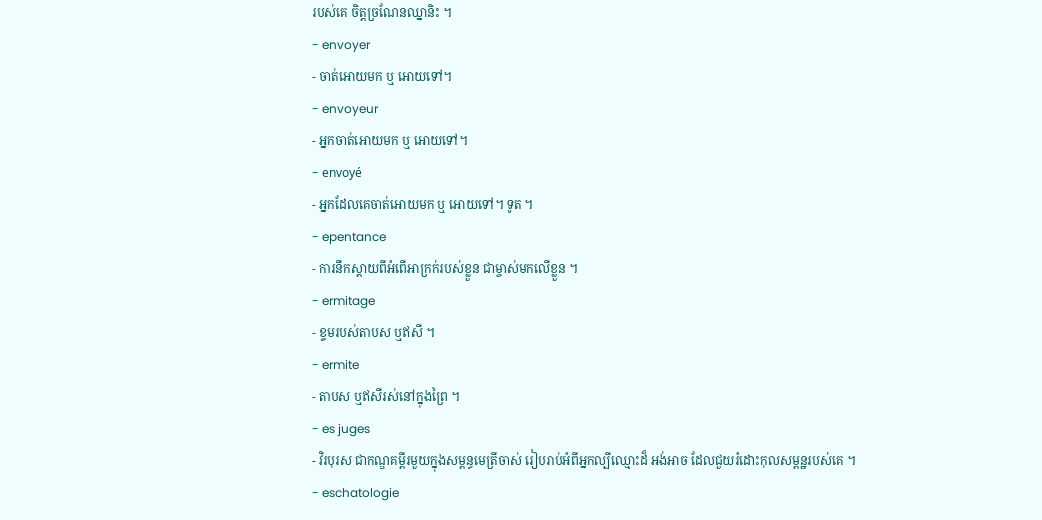របស់គេ ចិត្តច្រណែនឈ្នានិះ ។
- envoyer
- ចាត់អោយមក ឬ អោយទៅ។
- envoyeur
- អ្នកចាត់អោយមក ឬ អោយទៅ។
- envoyé
- អ្នកដែលគេចាត់អោយមក ឬ អោយទៅ។ ទូត ។
- epentance
- ការនឹកស្តាយពីអំពើអាក្រក់របស់ខ្លួន ជាម្ចាស់មកលើខ្លួន ។
- ermitage
- ខ្ទមរបស់តាបស ឬឥសី ។
- ermite
- តាបស ឬឥសីរស់នៅក្នុងព្រៃ ។
- es juges
- វិរបុរស ជាកណ្ឌគម្ពីរមួយក្នុងសម្ពន្ធមេត្រីចាស់ រៀបរាប់អំពីអ្នកល្បីឈ្មោះដ៏ អង់អាច ដែលជួយរំដោះកុលសម្ពន្ឋរបស់គេ ។
- eschatologie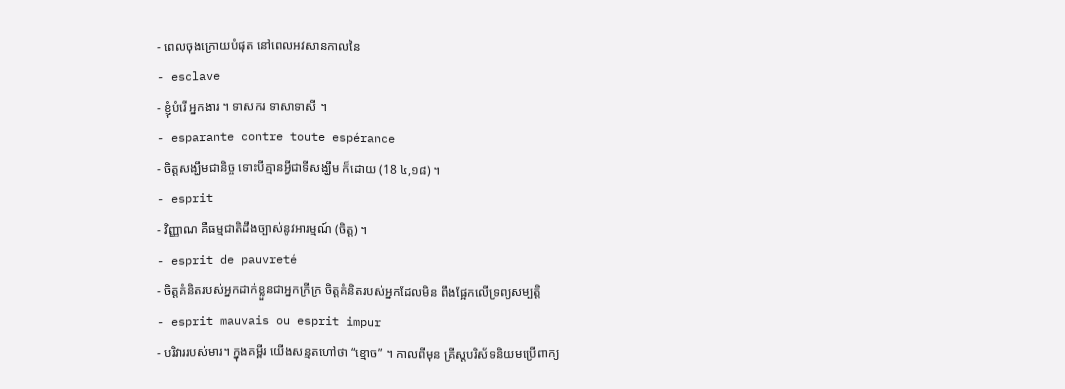- ពេលចុងក្រោយបំផុត នៅពេលអវសានកាលនៃ
- esclave
- ខ្ញុំបំរើ អ្នកងារ ។ ទាសករ ទាសាទាសី ។
- esparante contre toute espérance
- ចិត្តសង្ឃឹមជានិច្ច ទោះបីគ្មានអ្វីជាទីសង្ឃឹម ក៏ដោយ (18 ៤,១៨) ។
- esprit
- វិញ្ញាណ គឺធម្មជាតិដឹងច្បាស់នូវអារម្មណ៍ (ចិត្ត) ។
- esprit de pauvreté
- ចិត្តគំនិតរបស់អ្នកដាក់ខ្លួនជាអ្នកក្រីក្រ ចិត្តគំនិតរបស់អ្នកដែលមិន ពឹងផ្អែកលើទ្រព្យសម្បត្តិ
- esprit mauvais ou esprit impur
- បរិវាររបស់មារ។ ក្នុងគម្ពីរ យើងសន្មតហៅថា “ខ្មោច” ។ កាលពីមុន គ្រីស្តបរិស័ទនិយមប្រើពាក្យ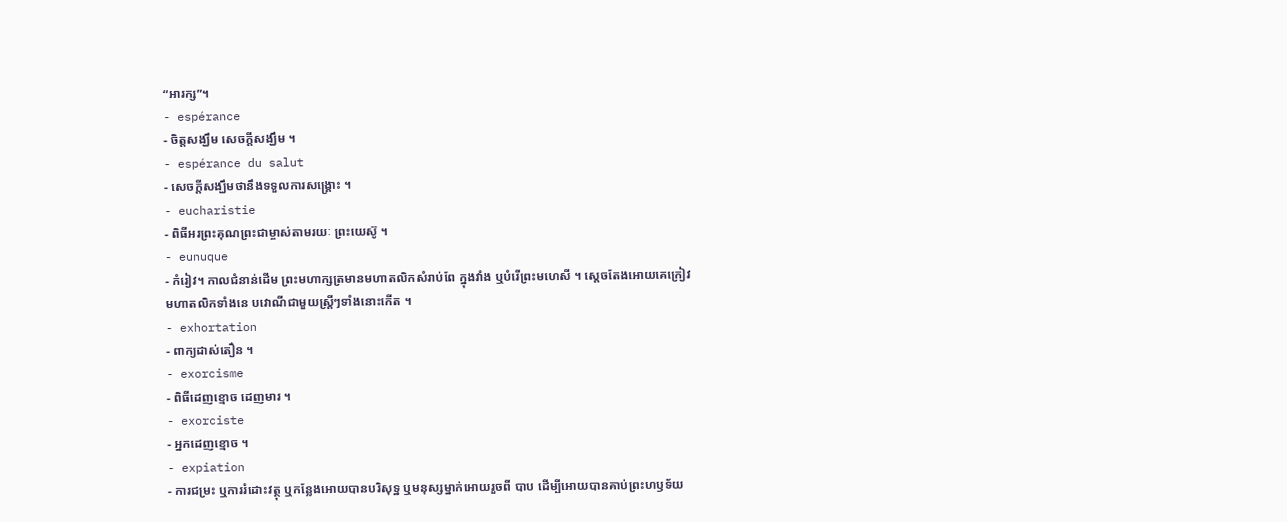“អារក្ស”។
- espérance
- ចិត្តសង្ឃឹម សេចក្តីសង្ឃឹម ។
- espérance du salut
- សេចក្តីសង្ឃឹមថានឹងទទួលការសង្គ្រោះ ។
- eucharistie
- ពិធីអរព្រះគុណព្រះជាម្ចាស់តាមរយៈ ព្រះយេស៊ូ ។
- eunuque
- កំរៀវ។ កាលជំនាន់ដើម ព្រះមហាក្សត្រមានមហាតលិកសំរាប់ពែ ក្នុងវាំង ឬបំរើព្រះមហេសី ។ ស្ដេចតែងអោយគេក្រៀវមហាតលិកទាំងនេ បវោណីជាមួយស្ត្រីៗទាំងនោះកើត ។
- exhortation
- ពាក្យដាស់តឿន ។
- exorcisme
- ពិធីដេញខ្មោច ដេញមារ ។
- exorciste
- អ្នកដេញខ្មោច ។
- expiation
- ការជម្រះ ឬការរំដោះវត្ថុ ឬកន្លែងអោយបានបរិសុទ្ឋ ឬមនុស្សម្នាក់អោយរួចពី បាប ដើម្បីអោយបានគាប់ព្រះហឫទ័យ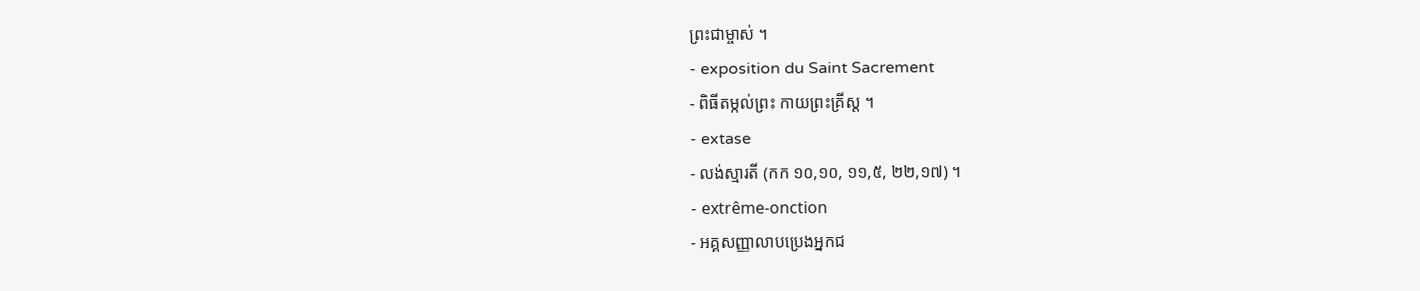ព្រះជាម្ចាស់ ។
- exposition du Saint Sacrement
- ពិធីតម្កល់ព្រះ កាយព្រះគ្រីស្ត ។
- extase
- លង់ស្មារតី (កក ១០,១០, ១១,៥, ២២,១៧) ។
- extrême-onction
- អគ្គសញ្ញាលាបប្រេងអ្នកជ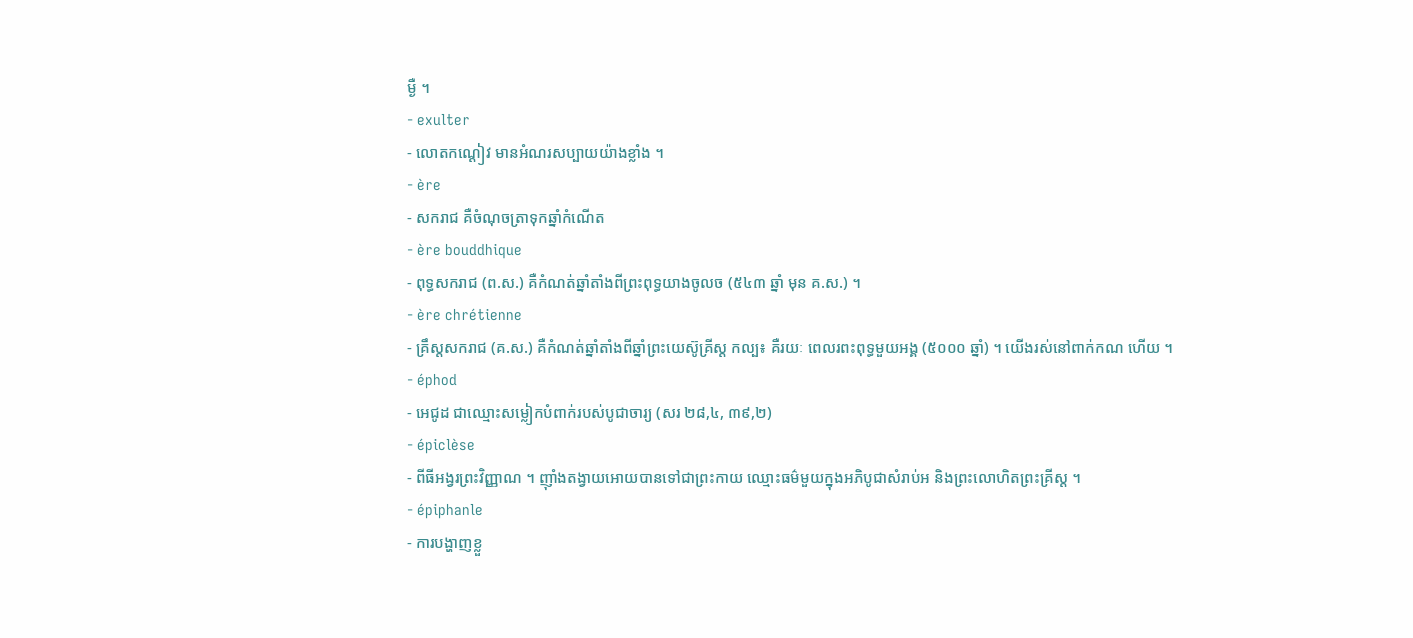ម្ងឺ ។
- exulter
- លោតកណ្ដៀវ មានអំណរសប្បាយយ៉ាងខ្លាំង ។
- ère
- សករាជ គឺចំណុចត្រាទុកឆ្នាំកំណើត
- ère bouddhique
- ពុទ្ធសករាជ (ព.ស.) គឺកំណត់ឆ្នាំតាំងពីព្រះពុទ្ធយាងចូលច (៥៤៣ ឆ្នាំ មុន គ.ស.) ។
- ère chrétienne
- គ្រឹស្តសករាជ (គ.ស.) គឺកំណត់ឆ្នាំតាំងពីឆ្នាំព្រះយេស៊ូគ្រីស្ត កល្ប៖ គឺរយៈ ពេលរពះពុទ្ធមួយអង្គ (៥០០០ ឆ្នាំ) ។ យើងរស់នៅពាក់កណ ហើយ ។
- éphod
- អេជូដ ជាឈ្មោះសម្លៀកបំពាក់របស់បូជាចារ្យ (សរ ២៨,៤, ៣៩,២)
- épiclèse
- ពីធីអង្វរព្រះវិញ្ញាណ ។ ញ៉ាំងតង្វាយអោយបានទៅជាព្រះកាយ ឈ្មោះធម៌មួយក្នុងអភិបូជាសំរាប់អ និងព្រះលោហិតព្រះគ្រីស្ត ។
- épiphanle
- ការបង្ហាញខ្លួ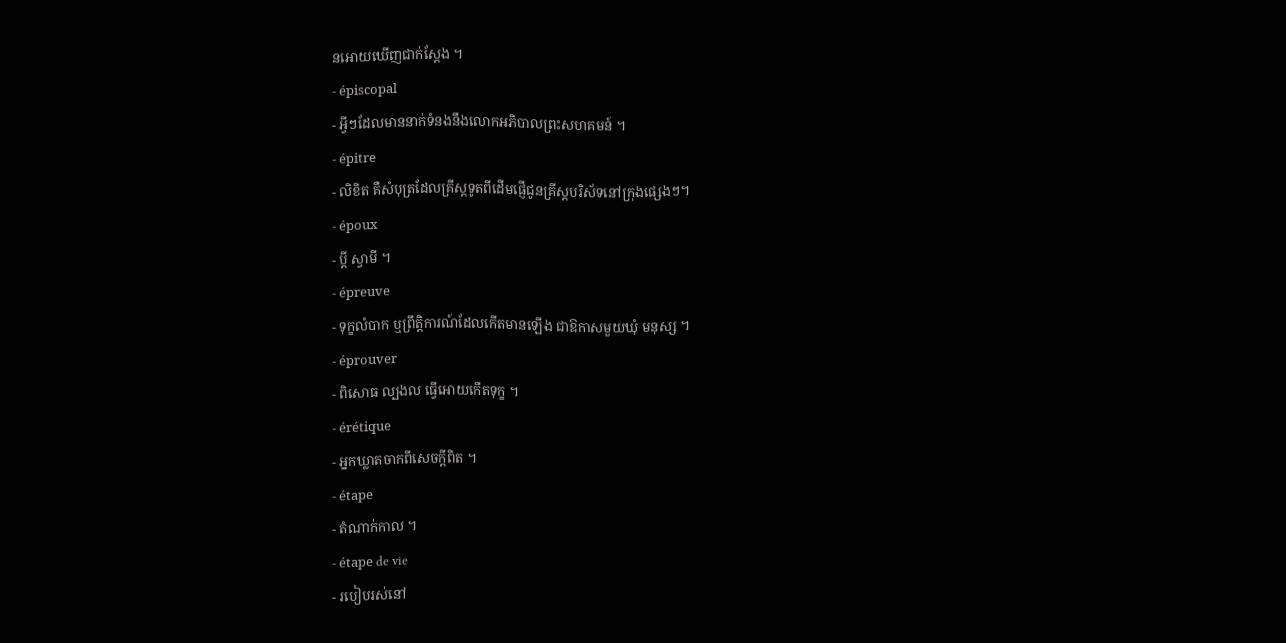នអោយឃើញជាក់ស្តែង ។
- épiscopal
- អ្វីៗដែលមាននាក់ទំនងនឹងលោកអភិបាលព្រះសហគមន៍ ។
- épitre
- លិខិត គឺសំបុត្រដែលគ្រីស្តទូតពីដើមផ្ញើជូនគ្រីស្តបរិស័ទនៅក្រុងផ្សេងៗ។
- époux
- ប្តី ស្វាមី ។
- épreuve
- ទុក្ខលំបាក ឬព្រឹត្តិការណ៍ដែលកើតមានឡើង ជាឱកាសមួយឃុំ មនុស្ស ។
- éprouver
- ពិសោធ ល្បងល ធ្វើអោយកើតទុក្ខ ។
- érétique
- អ្នកឃ្លាតចាកពីសេចក្តីពិត ។
- étape
- តំណាក់កាល ។
- étape de vie
- របៀបរស់នៅ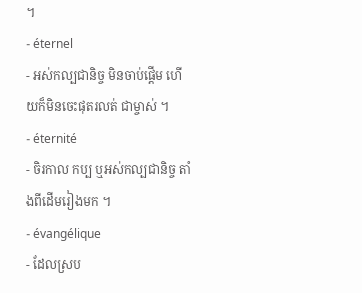។
- éternel
- អស់កល្បជានិច្ច មិនចាប់ផ្តើម ហើយក៏មិនចេះផុតរលត់ ជាម្ចាស់ ។
- éternité
- ចិរកាល កប្ប ឬអស់កល្បជានិច្ច តាំងពីដើមរៀងមក ។
- évangélique
- ដែលស្រប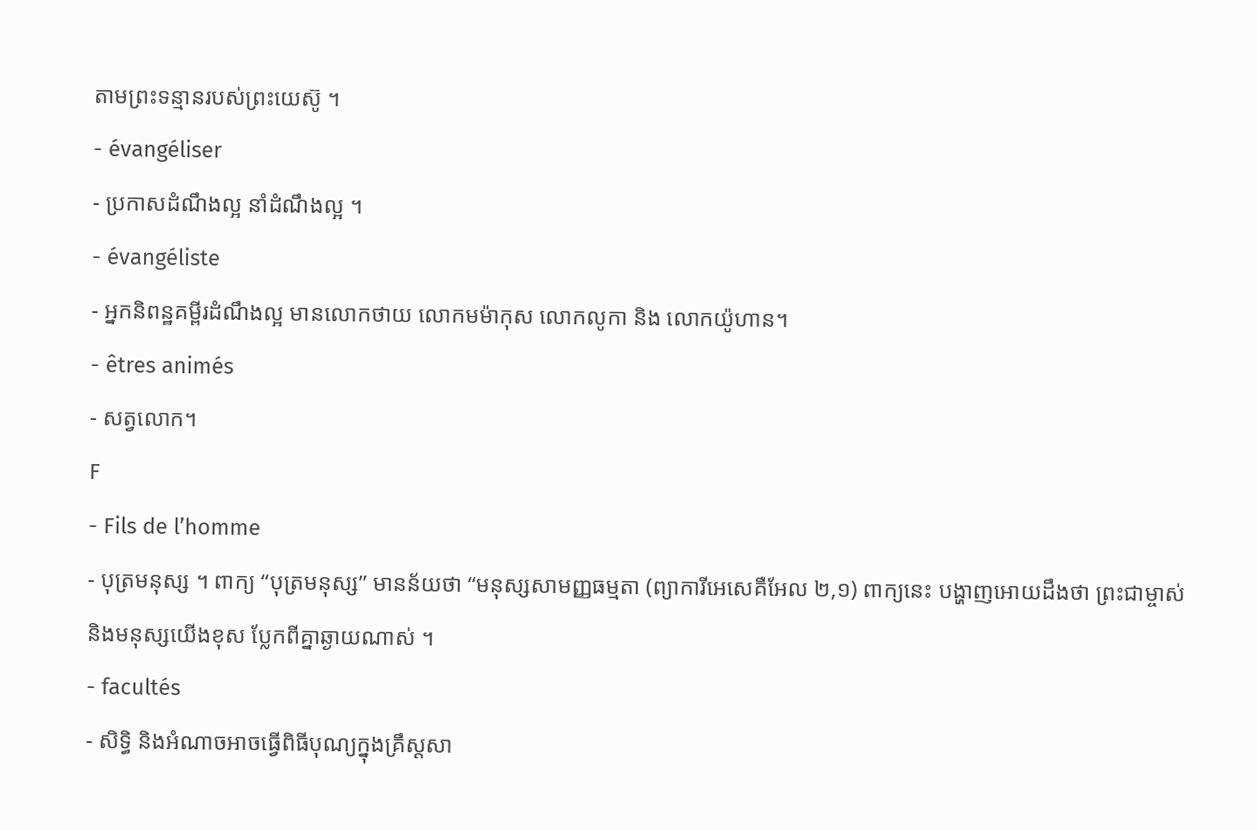តាមព្រះទន្មានរបស់ព្រះយេស៊ូ ។
- évangéliser
- ប្រកាសដំណឹងល្អ នាំដំណឹងល្អ ។
- évangéliste
- អ្នកនិពន្ឋគម្ពីរដំណឹងល្អ មានលោកថាយ លោកមម៉ាកុស លោកលូកា និង លោកយ៉ូហាន។
- êtres animés
- សត្វលោក។
F
- Fils de l’homme
- បុត្រមនុស្ស ។ ពាក្យ “បុត្រមនុស្ស” មានន័យថា “មនុស្សសាមញ្ញធម្មតា (ព្យាការីអេសេគឺអែល ២,១) ពាក្យនេះ បង្ហាញអោយដឹងថា ព្រះជាម្ចាស់និងមនុស្សយើងខុស ប្លែកពីគ្នាឆ្ងាយណាស់ ។
- facultés
- សិទ្ធិ និងអំណាចអាចធ្វើពិធីបុណ្យក្នុងគ្រឹស្តសា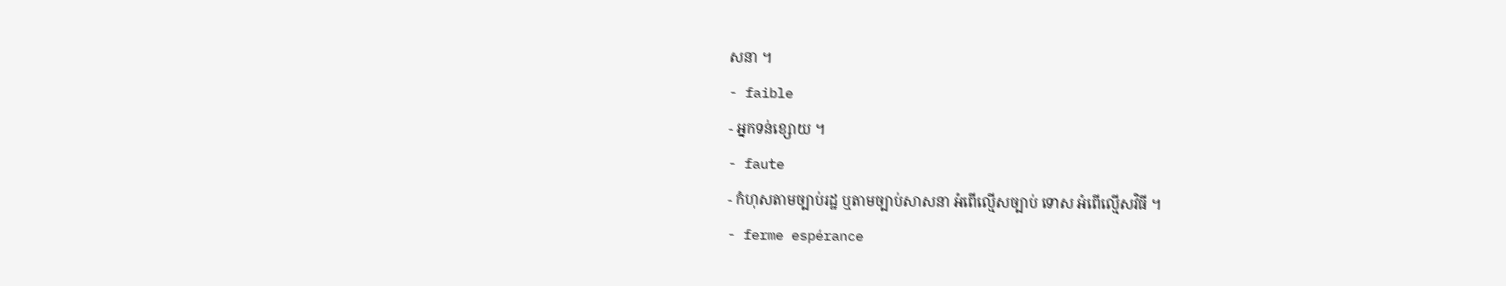សនា ។
- faible
- អ្នកទន់ខ្សោយ ។
- faute
- កំហុសតាមច្បាប់រដ្ឋ ឬតាមច្បាប់សាសនា អំពើល្មើសច្បាប់ ទោស អំពើល្មើសវិធី ។
- ferme espérance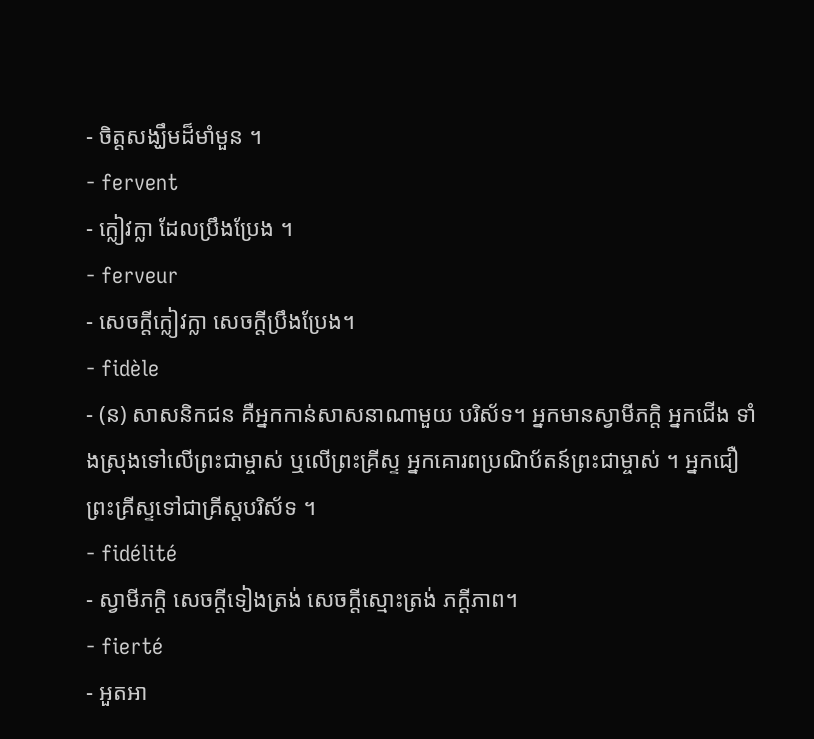- ចិត្តសង្ឃឹមដ៏មាំមួន ។
- fervent
- ក្លៀវក្លា ដែលប្រឹងប្រែង ។
- ferveur
- សេចក្តីក្លៀវក្លា សេចក្តីប្រឹងប្រែង។
- fidèle
- (ន) សាសនិកជន គឺអ្នកកាន់សាសនាណាមួយ បរិស័ទ។ អ្នកមានស្វាមីភក្តិ អ្នកជើង ទាំងស្រុងទៅលើព្រះជាម្ចាស់ ឬលើព្រះគ្រីស្ទ អ្នកគោរពប្រណិប័តន៍ព្រះជាម្ចាស់ ។ អ្នកជឿ ព្រះគ្រីស្ទទៅជាគ្រីស្តបរិស័ទ ។
- fidélité
- ស្វាមីភក្តិ សេចក្តីទៀងត្រង់ សេចក្តីស្មោះត្រង់ ភក្ដីភាព។
- fierté
- អួតអា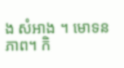ង សំអាង ។ មោទនភាព។ កិ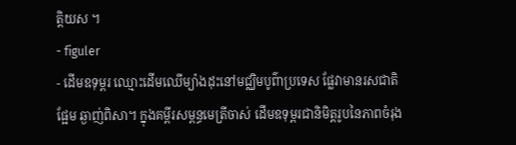ត្តិយស ។
- figuler
- ដើមឧទុម្ពរ ឈ្មោះដើមឈើម្យ៉ាងដុះនៅមជ្ឈិមបូព៌ាប្រទេស ផ្លែវាមានរសជាតិផ្អែម ឆ្ងាញ់ពិសា។ ក្នុងគម្ពីរសម្ពន្ធមេត្រីចាស់ ដើមឧទុម្ពរជានិមិត្តរូបនៃភាពចំរុង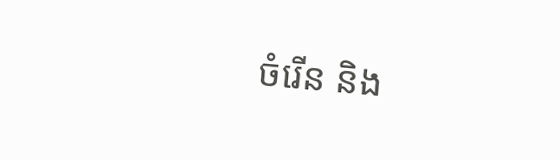ចំរើន និង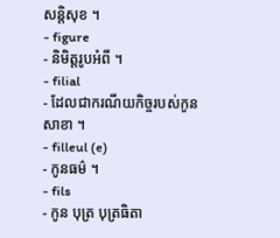សន្តិសុខ ។
- figure
- និមិត្តរូបអំពី ។
- filial
- ដែលជាករណីយកិច្ចរបស់កូន សាខា ។
- filleul (e)
- កូនធម៌ ។
- fils
- កូន បុត្រ បុត្រធិតា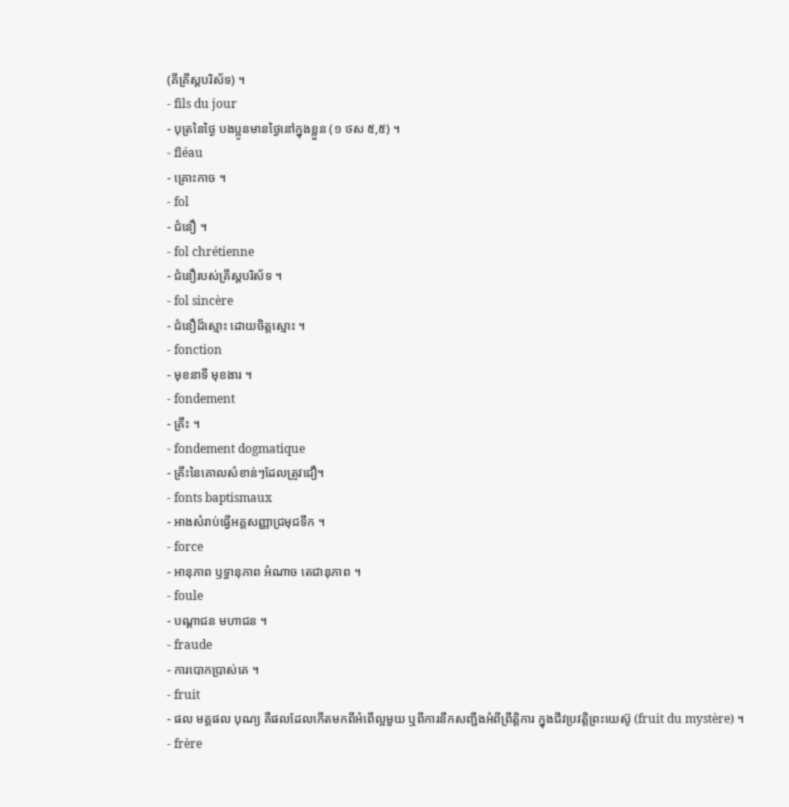(គីគ្រីស្តបរិស័ទ) ។
- fils du jour
- បុត្រនៃថ្ងៃ បងប្អូនមានថ្ងៃនៅក្នុងខ្លួន (១ ថស ៥,៥) ។
- fléau
- គ្រោះកាច ។
- fol
- ជំនឿ ។
- fol chrétienne
- ជំនឿរបស់គ្រីស្តបរិស័ទ ។
- fol sincère
- ជំនឿដ៏ស្មោះ ដោយចិត្តស្មោះ ។
- fonction
- មុខនាទី មុខងារ ។
- fondement
- គ្រឹះ ។
- fondement dogmatique
- គ្រឹះនៃគោលសំខាន់ៗដែលត្រូវជឿ។
- fonts baptismaux
- អាងសំរាប់ធ្វើអគ្គសញ្ញាជ្រមុជទឹក ។
- force
- អានុភាព ឫទ្ធានុភាព អំណាច តេជានុភាព ។
- foule
- បណ្តាជន មហាជន ។
- fraude
- ការបោកប្រាស់គេ ។
- fruit
- ផល មគ្គផល បុណ្យ គឺផលដែលកើតមកពីអំពើល្អមួយ ឬពីការនឹកសញ្ជឹងអំពីព្រឹត្តិការ ក្នុងជីវប្រវត្តិព្រះយេស៊ូ (fruit du mystère) ។
- frère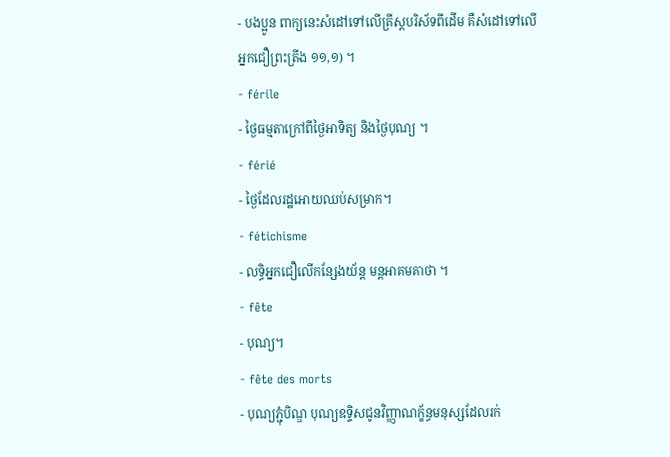- បងប្អូន ពាក្យនេះសំដៅទៅលើគ្រីស្តបរិស័ទពីដើម គឺសំដៅទៅលើអ្នកជឿព្រះត្រីង ១១,១) ។
- férile
- ថ្ងៃធម្មតាក្រៅពីថ្ងៃអាទិត្យ និងថ្ងៃបុណ្យ ។
- férié
- ថ្ងៃដែលរដ្ឋអោយឈប់សម្រាក។
- fétichisme
- លទ្ធិអ្នកជឿលើកន្សែងយ័ន្ត មន្តអាគមគាថា ។
- fête
- បុណ្យ។
- fête des morts
- បុណ្យភ្ជុំបិណ្ឌ បុណ្យឧទ្ទិសជូនវិញ្ញាណក្ខ័ន្ធមនុស្សដែលរក់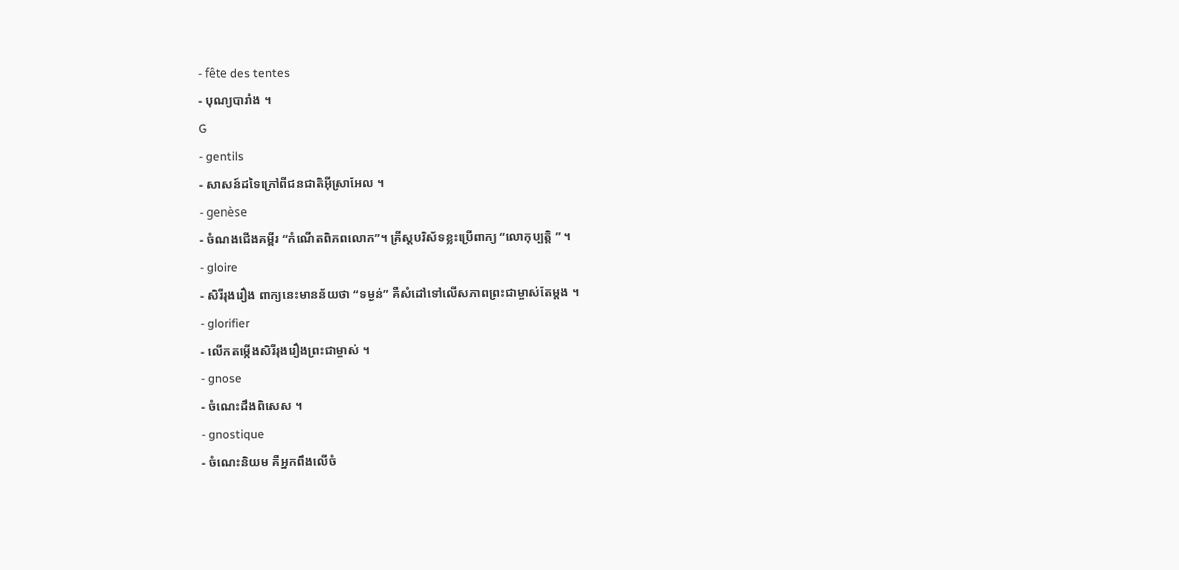- fête des tentes
- បុណ្យបារាំង ។
G
- gentils
- សាសន៍ដទៃក្រៅពីជនជាតិអ៊ីស្រាអែល ។
- genèse
- ចំណងជើងគម្ពីរ “កំណើតពិភពលោក”។ គ្រីស្តបរិស័ទខ្លះប្រើពាក្យ “លោកុប្បត្តិ ” ។
- gloire
- សិរីរុងរឿង ពាក្យនេះមានន័យថា “ទម្ងន់” គឺសំដៅទៅលើសភាពព្រះជាម្ចាស់តែម្តង ។
- glorifier
- លើកតម្កើងសិរីរុងរឿងព្រះជាម្ចាស់ ។
- gnose
- ចំណេះដឹងពិសេស ។
- gnostique
- ចំណេះនិយម គឺអ្នកពឹងលើចំ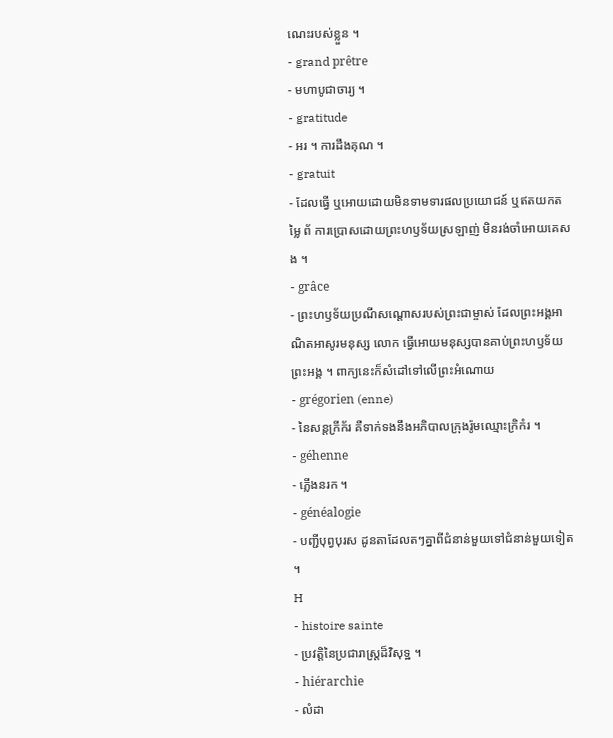ណេះរបស់ខ្លួន ។
- grand prêtre
- មហាបូជាចារ្យ ។
- gratitude
- អរ ។ ការដឹងគុណ ។
- gratuit
- ដែលធ្វើ ឬអោយដោយមិនទាមទារផលប្រយោជន៍ ឬឥតយកតម្លៃ ព័ ការប្រោសដោយព្រះហឫទ័យស្រឡាញ់ មិនរង់ចាំអោយគេសង ។
- grâce
- ព្រះហឫទ័យប្រណីសណ្តោសរបស់ព្រះជាម្ចាស់ ដែលព្រះអង្គអាណិតអាសូរមនុស្ស លោក ធ្វើអោយមនុស្សបានគាប់ព្រះហឫទ័យព្រះអង្គ ។ ពាក្យនេះក៏សំដៅទៅលើព្រះអំណោយ
- grégorien (enne)
- នៃសន្តក្រីក័រ គឺទាក់ទងនឹងអភិបាលក្រុងរ៉ូមឈ្មោះក្រិកំរ ។
- géhenne
- ភើ្លងនរក ។
- généalogie
- បញ្ជីបុព្វបុរស ដូនតាដែលតៗគ្នាពីជំនាន់មួយទៅជំនាន់មួយទៀត ។
H
- histoire sainte
- ប្រវត្តិនៃប្រជារាស្ត្រដ៏វិសុទ្ឋ ។
- hiérarchie
- លំដា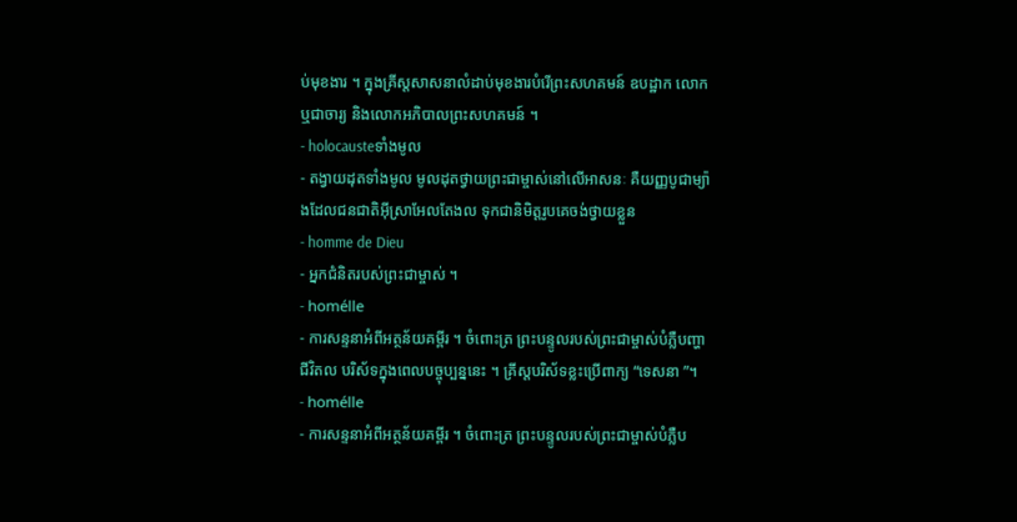ប់មុខងារ ។ ក្នុងគ្រីស្តសាសនាលំដាប់មុខងារបំរើព្រះសហគមន៍ ឧបដ្ឋាក លោកឬជាចារ្យ និងលោកអភិបាលព្រះសហគមន៍ ។
- holocausteទាំងមូល
- តង្វាយដុតទាំងមូល មូលដុតថ្វាយព្រះជាម្ចាស់នៅលើអាសនៈ គឺយញ្ញបូជាម្យ៉ាងដែលជនជាតិអ៊ីស្រាអែលតែងល ទុកជានិមិត្តរូបគេចង់ថ្វាយខ្លួន
- homme de Dieu
- អ្នកជំនិតរបស់ព្រះជាម្ចាស់ ។
- homélle
- ការសន្ទនាអំពីអត្ថន័យគម្ពីរ ។ ចំពោះត្រ ព្រះបន្ទូលរបស់ព្រះជាម្ចាស់បំភ្លឺបញ្ហាជីវិតល បរិស័ទក្នុងពេលបច្ចុប្បន្ននេះ ។ គ្រីស្តបរិស័ទខ្លះប្រើពាក្យ “ទេសនា ”។
- homélle
- ការសន្ទនាអំពីអត្ថន័យគម្ពីរ ។ ចំពោះត្រ ព្រះបន្ទូលរបស់ព្រះជាម្ចាស់បំភ្លឺប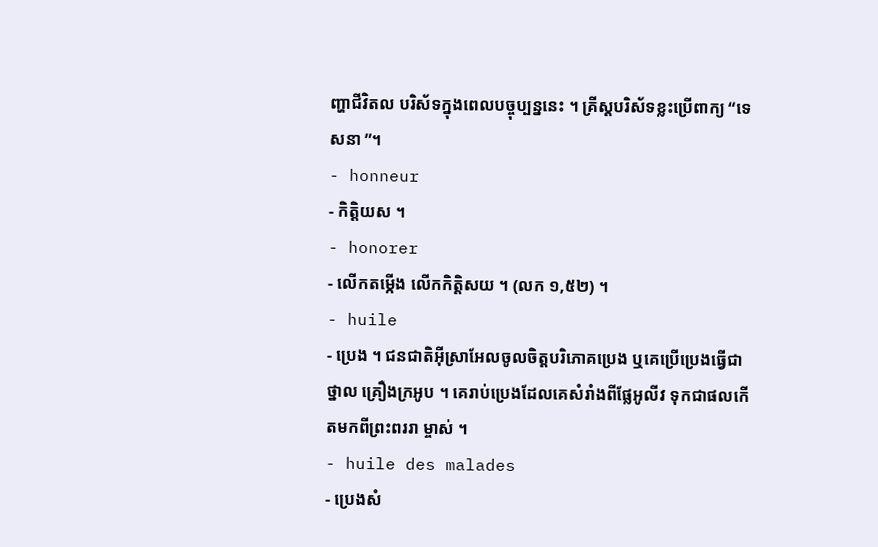ញ្ហាជីវិតល បរិស័ទក្នុងពេលបច្ចុប្បន្ននេះ ។ គ្រីស្តបរិស័ទខ្លះប្រើពាក្យ “ទេសនា ”។
- honneur
- កិត្តិយស ។
- honorer
- លើកតម្កើង លើកកិត្តិសយ ។ (លក ១,៥២) ។
- huile
- ប្រេង ។ ជនជាតិអ៊ីស្រាអែលចូលចិត្តបរិភោគប្រេង ឬគេប្រើប្រេងធ្វើជាថ្នាល គ្រឿងក្រអូប ។ គេរាប់ប្រេងដែលគេសំរាំងពីផ្លែអូលីវ ទុកជាផលកើតមកពីព្រះពររា ម្ចាស់ ។
- huile des malades
- ប្រេងសំ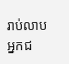រាប់លាបអ្នកជ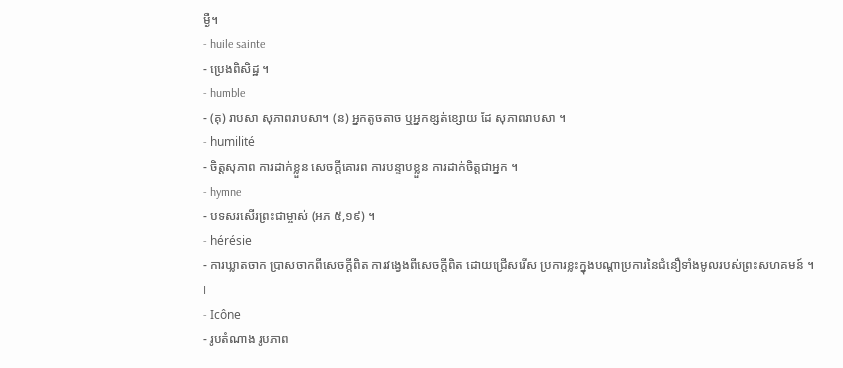ម្ងឺ។
- huile sainte
- ប្រេងពិសិដ្ឋ ។
- humble
- (គុ) រាបសា សុភាពរាបសា។ (ន) អ្នកតូចតាច ឬអ្នកខ្សត់ខ្សោយ ដែ សុភាពរាបសា ។
- humilité
- ចិត្តសុភាព ការដាក់ខ្លួន សេចក្តីគោរព ការបន្ទាបខ្លួន ការដាក់ចិត្តជាអ្នក ។
- hymne
- បទសរសើរព្រះជាម្ចាស់ (អភ ៥,១៩) ។
- hérésie
- ការឃ្លាតចាក ប្រាសចាកពីសេចក្តីពិត ការវង្វេងពីសេចក្តីពិត ដោយជ្រើសរើស ប្រការខ្លះក្នុងបណ្តាប្រការនៃជំនឿទាំងមូលរបស់ព្រះសហគមន៍ ។
I
- Icône
- រូបតំណាង រូបភាព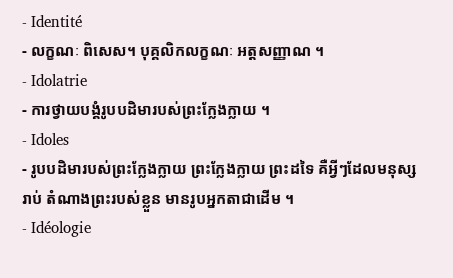- Identité
- លក្ខណៈ ពិសេស។ បុគ្គលិកលក្ខណៈ អត្តសញ្ញាណ ។
- Idolatrie
- ការថ្វាយបង្គំរូបបដិមារបស់ព្រះក្លែងក្លាយ ។
- Idoles
- រូបបដិមារបស់ព្រះក្លែងក្លាយ ព្រះក្លែងក្លាយ ព្រះដទៃ គឺអ្វីៗដែលមនុស្សរាប់ តំណាងព្រះរបស់ខ្លួន មានរូបអ្នកតាជាដើម ។
- Idéologie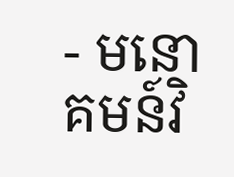- មនោគមន៍វិ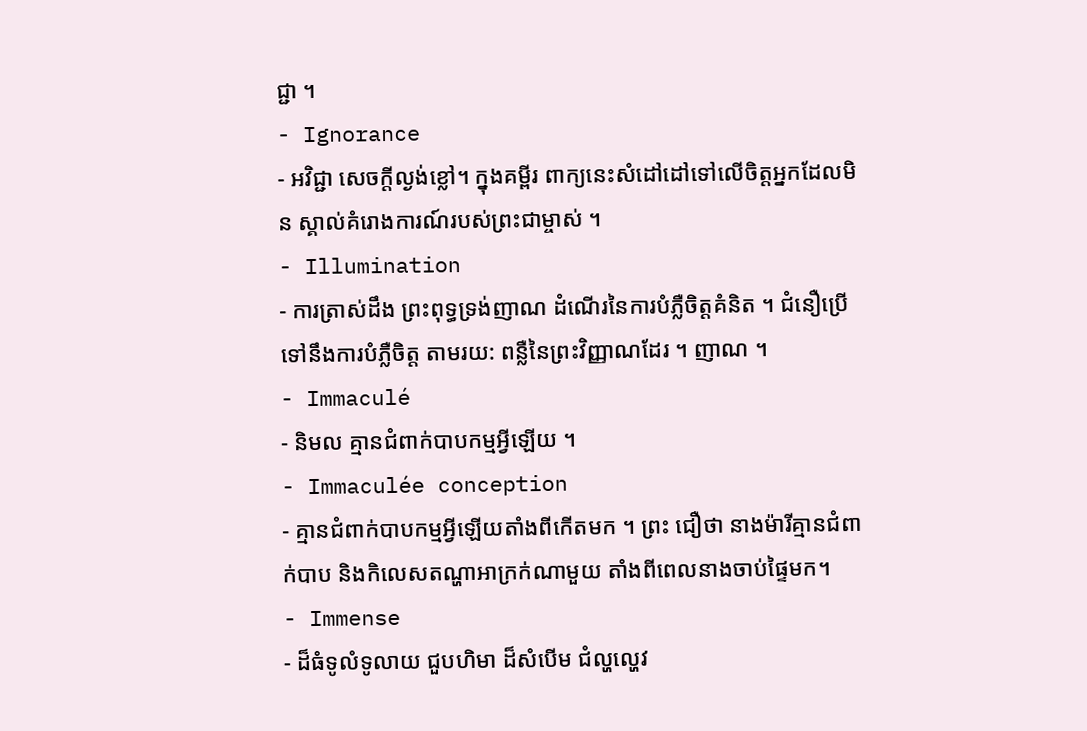ជ្ជា ។
- Ignorance
- អវិជ្ជា សេចក្តីល្ងង់ខ្លៅ។ ក្នុងគម្ពីរ ពាក្យនេះសំដៅដៅទៅលើចិត្តអ្នកដែលមិន ស្គាល់គំរោងការណ៍របស់ព្រះជាម្ចាស់ ។
- Illumination
- ការត្រាស់ដឹង ព្រះពុទ្ធទ្រង់ញាណ ដំណើរនៃការបំភ្លឺចិត្តគំនិត ។ ជំនឿប្រើ ទៅនឹងការបំភ្លឺចិត្ត តាមរយ: ពន្លឺនៃព្រះវិញ្ញាណដែរ ។ ញាណ ។
- Immaculé
- និមល គ្មានជំពាក់បាបកម្មអ្វីឡើយ ។
- Immaculée conception
- គ្មានជំពាក់បាបកម្មអ្វីឡើយតាំងពីកើតមក ។ ព្រះ ជឿថា នាងម៉ារីគ្មានជំពាក់បាប និងកិលេសតណ្ហាអាក្រក់ណាមួយ តាំងពីពេលនាងចាប់ផ្ទៃមក។
- Immense
- ដ៏ធំទូលំទូលាយ ជួបហិមា ដ៏សំបើម ជំល្ហល្ហេវ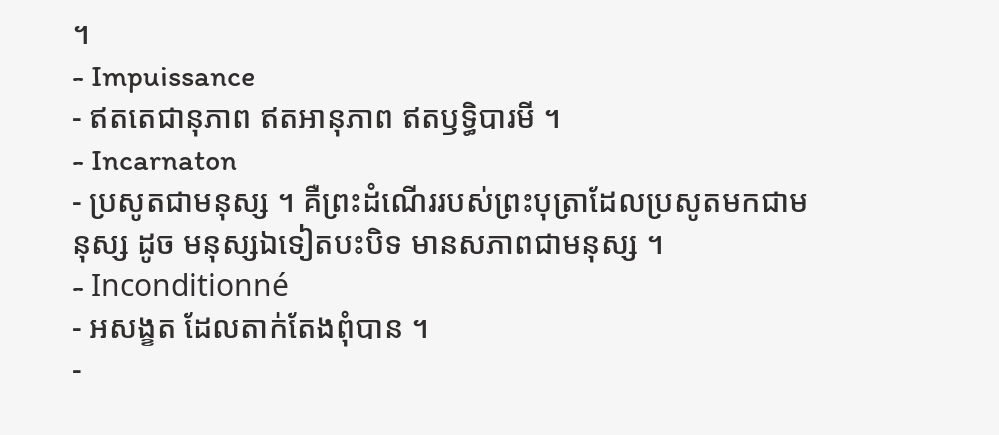។
- Impuissance
- ឥតតេជានុភាព ឥតអានុភាព ឥតឫទ្ធិបារមី ។
- Incarnaton
- ប្រសូតជាមនុស្ស ។ គឺព្រះដំណើររបស់ព្រះបុត្រាដែលប្រសូតមកជាមនុស្ស ដូច មនុស្សឯទៀតបះបិទ មានសភាពជាមនុស្ស ។
- Inconditionné
- អសង្ខត ដែលតាក់តែងពុំបាន ។
-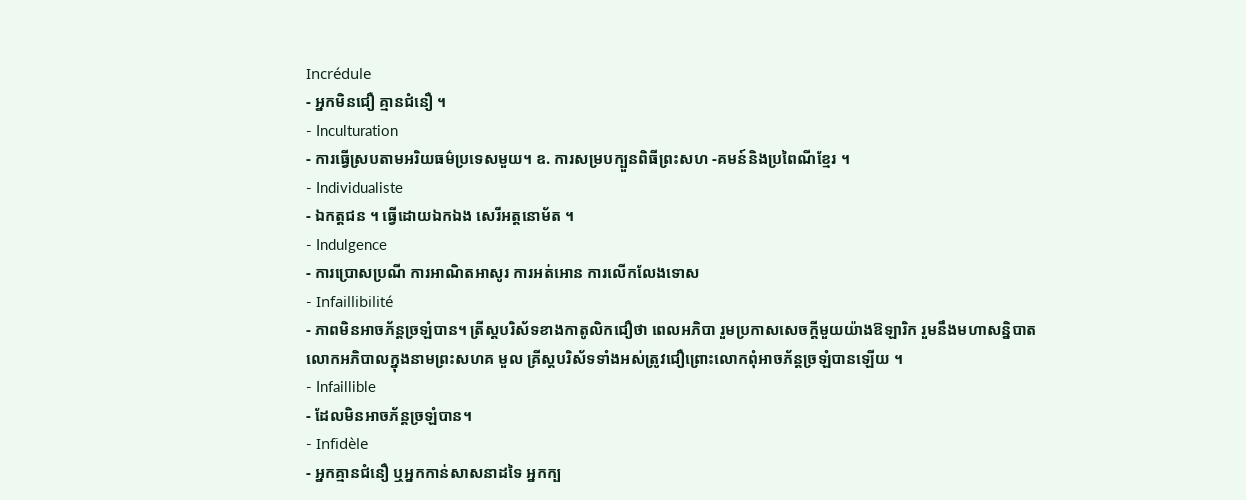Incrédule
- អ្នកមិនជឿ គ្មានជំនឿ ។
- Inculturation
- ការធ្វើស្របតាមអរិយធម៌ប្រទេសមួយ។ ឧ. ការសម្របក្បួនពិធីព្រះសហ -គមន៍និងប្រពៃណីខ្មែរ ។
- Individualiste
- ឯកត្តជន ។ ធ្វើដោយឯកឯង សេរីអត្តនោម័ត ។
- Indulgence
- ការប្រោសប្រណី ការអាណិតអាសូរ ការអត់អោន ការលើកលែងទោស
- Infaillibilité
- ភាពមិនអាចភ័ន្តច្រឡំបាន។ ត្រីស្តបរិស័ទខាងកាតូលិកជឿថា ពេលអភិបា រួមប្រកាសសេចក្តីមួយយ៉ាងឱឡារិក រួមនឹងមហាសន្និបាតលោកអភិបាលក្នុងនាមព្រះសហគ មួល គ្រីស្តបរិស័ទទាំងអស់ត្រូវជឿព្រោះលោកពុំអាចភ័ន្តច្រឡំបានឡើយ ។
- Infaillible
- ដែលមិនអាចភ័ន្តច្រឡំបាន។
- Infidèle
- អ្នកគ្មានជំនឿ ឬអ្នកកាន់សាសនាដទៃ អ្នកក្ប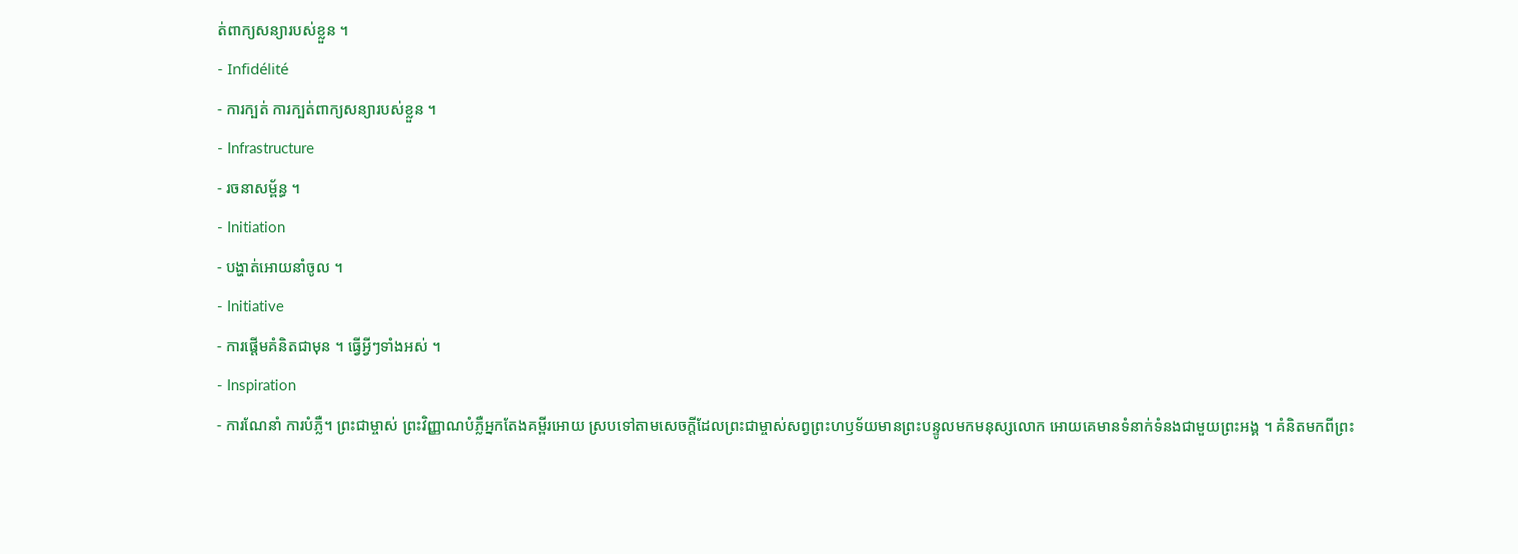ត់ពាក្យសន្យារបស់ខ្លួន ។
- Infidélité
- ការក្បត់ ការក្បត់ពាក្យសន្យារបស់ខ្លួន ។
- Infrastructure
- រចនាសម្ព័ន្ធ ។
- Initiation
- បង្ហាត់អោយនាំចូល ។
- Initiative
- ការផ្តើមគំនិតជាមុន ។ ធ្វើអ្វីៗទាំងអស់ ។
- Inspiration
- ការណែនាំ ការបំភ្លឺ។ ព្រះជាម្ចាស់ ព្រះវិញ្ញាណបំភ្លឺអ្នកតែងគម្ពីរអោយ ស្របទៅតាមសេចក្តីដែលព្រះជាម្ចាស់សព្វព្រះហឫទ័យមានព្រះបន្ទូលមកមនុស្សលោក អោយគេមានទំនាក់ទំនងជាមួយព្រះអង្គ ។ គំនិតមកពីព្រះ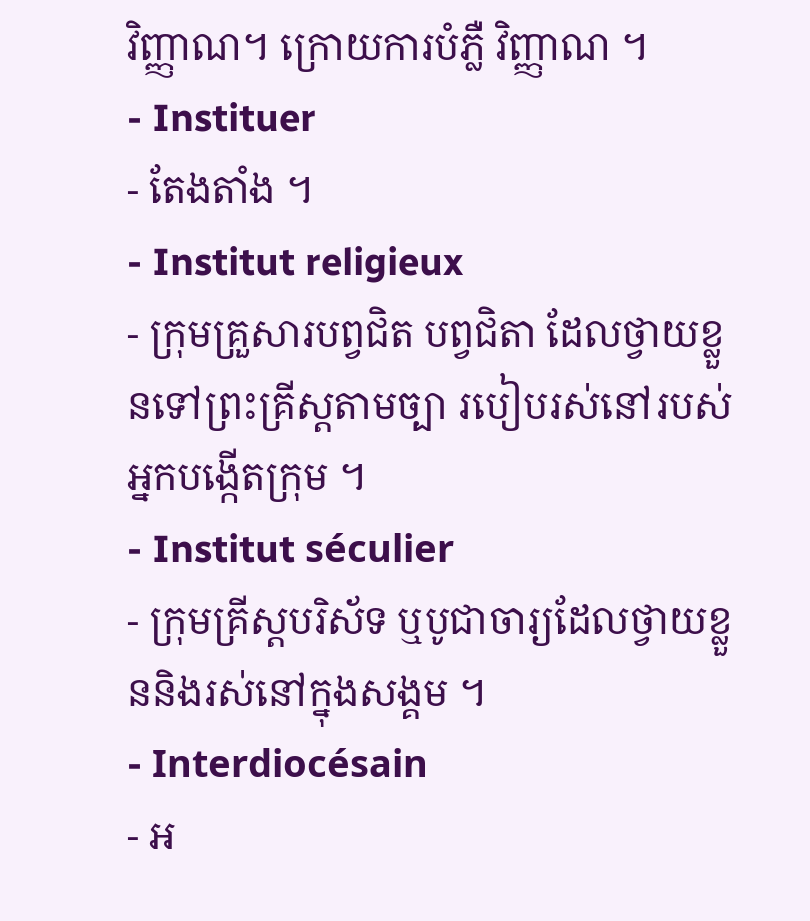វិញ្ញាណ។ ក្រោយការបំភ្លឺ វិញ្ញាណ ។
- Instituer
- តែងតាំង ។
- Institut religieux
- ក្រុមគ្រួសារបព្វជិត បព្វជិតា ដែលថ្វាយខ្លួនទៅព្រះគ្រីស្តតាមច្បា របៀបរស់នៅរបស់អ្នកបង្កើតក្រុម ។
- Institut séculier
- ក្រុមគ្រីស្តបរិស័ទ ឬបូជាចារ្យដែលថ្វាយខ្លួននិងរស់នៅក្នុងសង្គម ។
- Interdiocésain
- អ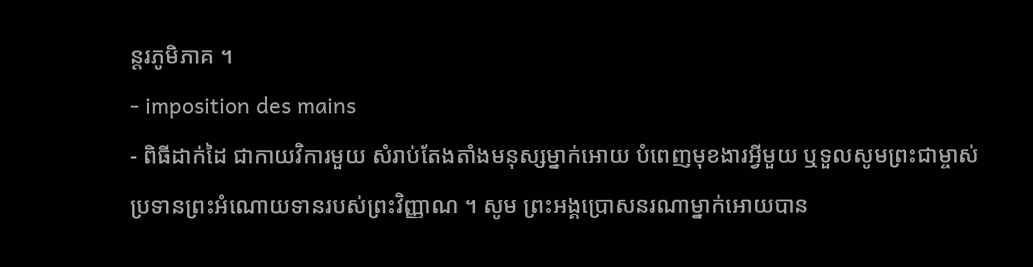ន្តរភូមិភាគ ។
- imposition des mains
- ពិធីដាក់ដៃ ជាកាយវិការមួយ សំរាប់តែងតាំងមនុស្សម្នាក់អោយ បំពេញមុខងារអ្វីមួយ ឬទួលសូមព្រះជាម្ចាស់ប្រទានព្រះអំណោយទានរបស់ព្រះវិញ្ញាណ ។ សូម ព្រះអង្គប្រោសនរណាម្នាក់អោយបាន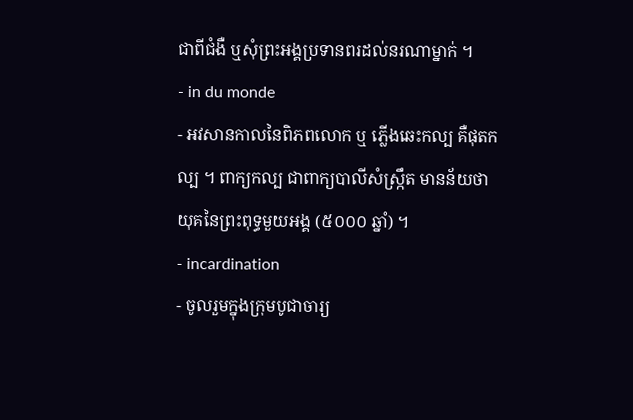ជាពីជំងឺ ឬសុំព្រះអង្គប្រទានពរដល់នរណាម្នាក់ ។
- in du monde
- អវសានកាលនៃពិភពលោក ឬ ភ្លើងឆេះកល្ប គឺផុតកល្ប ។ ពាក្យកល្ប ជាពាក្យបាលីសំស្ក្រឹត មានន័យថា យុគនៃព្រះពុទ្ធមួយអង្គ (៥០០០ ឆ្នាំ) ។
- incardination
- ចូលរួមក្នុងក្រុមបូជាចារ្យ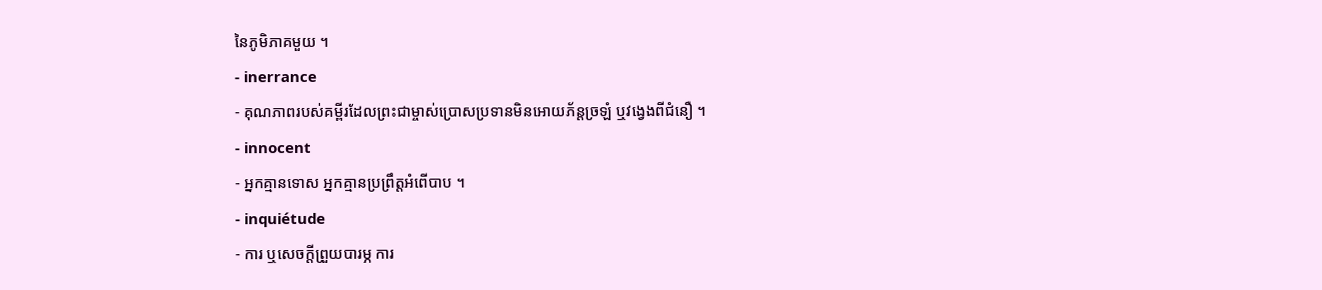នៃភូមិភាគមួយ ។
- inerrance
- គុណភាពរបស់គម្ពីរដែលព្រះជាម្ចាស់ប្រោសប្រទានមិនអោយភ័ន្តច្រឡំ ឬវង្វេងពីជំនឿ ។
- innocent
- អ្នកគ្មានទោស អ្នកគ្មានប្រព្រឹត្តអំពើបាប ។
- inquiétude
- ការ ឬសេចក្តីព្រួយបារម្ភ ការ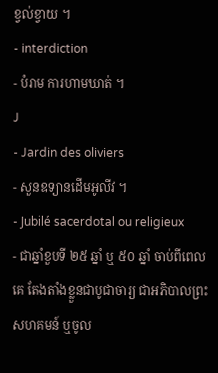ខ្វល់ខ្វាយ ។
- interdiction
- បំរាម ការហាមឃាត់ ។
J
- Jardin des oliviers
- សួនឧទ្យានដើមអូលីវ ។
- Jubilé sacerdotal ou religieux
- ជាឆ្នាំខួបទី ២៥ ឆ្នាំ ឬ ៥០ ឆ្នាំ ចាប់ពីពេលគេ តែងតាំងខ្លួនជាបូជាចារ្យ ជាអភិបាលព្រះសហគមន៍ ឬចូល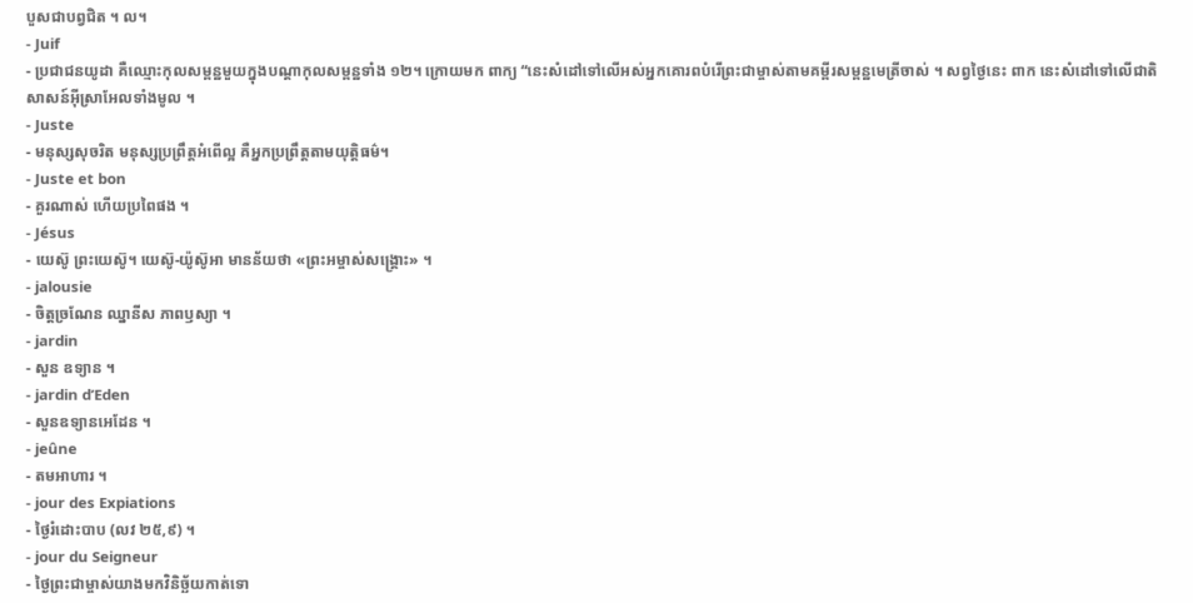បួសជាបព្វជិត ។ ល។
- Juif
- ប្រជាជនយូដា គឺឈ្មោះកុលសម្ពន្ឋមួយក្នុងបណ្តាកុលសម្ពន្ឋទាំង ១២។ ក្រោយមក ពាក្យ “នេះសំដៅទៅលើអស់អ្នកគោរពបំរើព្រះជាម្ចាស់តាមគម្ពីរសម្ពន្ឋមេត្រីចាស់ ។ សព្វថ្ងៃនេះ ពាក នេះសំដៅទៅលើជាតិសាសន៍អ៊ីស្រាអែលទាំងមូល ។
- Juste
- មនុស្សសុចរិត មនុស្សប្រព្រឹត្តអំពើល្អ គឺអ្នកប្រព្រឹត្តតាមយុត្តិធម៌។
- Juste et bon
- គួរណាស់ ហើយប្រពៃផង ។
- Jésus
- យេស៊ូ ព្រះយេស៊ូ។ យេស៊ូ-យ៉ូស៊ូអា មានន័យថា «ព្រះអម្ចាស់សង្គ្រោះ» ។
- jalousie
- ចិត្តច្រណែន ឈ្នានីស ភាពឫស្យា ។
- jardin
- សួន ឧទ្យាន ។
- jardin d’Eden
- សួនឧទ្យានអេដែន ។
- jeûne
- តមអាហារ ។
- jour des Expiations
- ថ្ងៃរំដោះបាប (លវ ២៥,៩) ។
- jour du Seigneur
- ថ្ងៃព្រះជាម្ចាស់យាងមកវិនិច្ឆ័យកាត់ទោ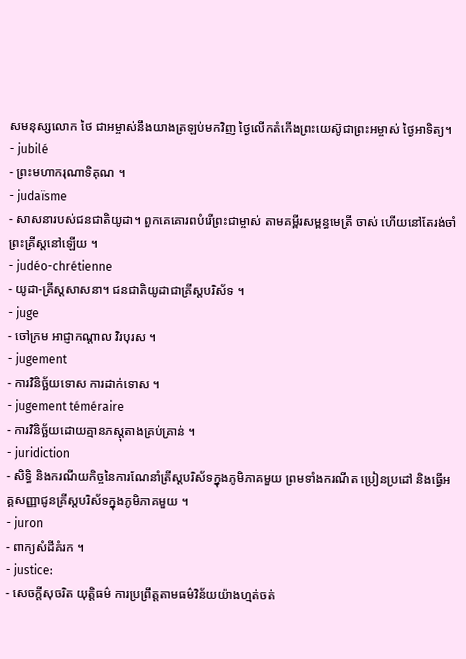សមនុស្សលោក ថៃ ជាអម្ចាស់នឹងយាងត្រឡប់មកវិញ ថ្ងៃលើកតំកើងព្រះយេស៊ូជាព្រះអម្ចាស់ ថ្ងៃអាទិត្យ។
- jubilé
- ព្រះមហាករុណាទិគុណ ។
- judaïsme
- សាសនារបស់ជនជាតិយូដា។ ពួកគេគោរពបំរើព្រះជាម្ចាស់ តាមគម្ពីរសម្ពន្ធមេត្រី ចាស់ ហើយនៅតែរង់ចាំព្រះគ្រីស្តនៅឡើយ ។
- judéo-chrétienne
- យូដា-គ្រីស្តសាសនា។ ជនជាតិយូដាជាគ្រីស្តបរិស័ទ ។
- juge
- ចៅក្រម អាជ្ញាកណ្តាល វិរបុរស ។
- jugement
- ការវិនិច្ឆ័យទោស ការដាក់ទោស ។
- jugement téméraire
- ការវិនិច្ឆ័យដោយគ្មានភស្តុតាងគ្រប់គ្រាន់ ។
- juridiction
- សិទ្ធិ និងករណីយកិច្ចនៃការណែនាំត្រីស្តបរិស័ទក្នុងភូមិភាគមួយ ព្រមទាំងករណីត ប្រៀនប្រដៅ និងធ្វើអគ្គសញ្ញាជូនគ្រីស្តបរិស័ទក្នុងភូមិភាគមួយ ។
- juron
- ពាក្យសំដីគំរក ។
- justice:
- សេចក្តីសុចរិត យុត្តិធម៌ ការប្រព្រឹត្តតាមធម៌វិន័យយ៉ាងហ្មត់ចត់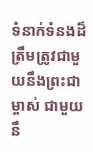ទំនាក់ទំនងដ៏ត្រឹមត្រូវជាមួយនឹងព្រះជាម្ចាស់ ជាមួយនឹ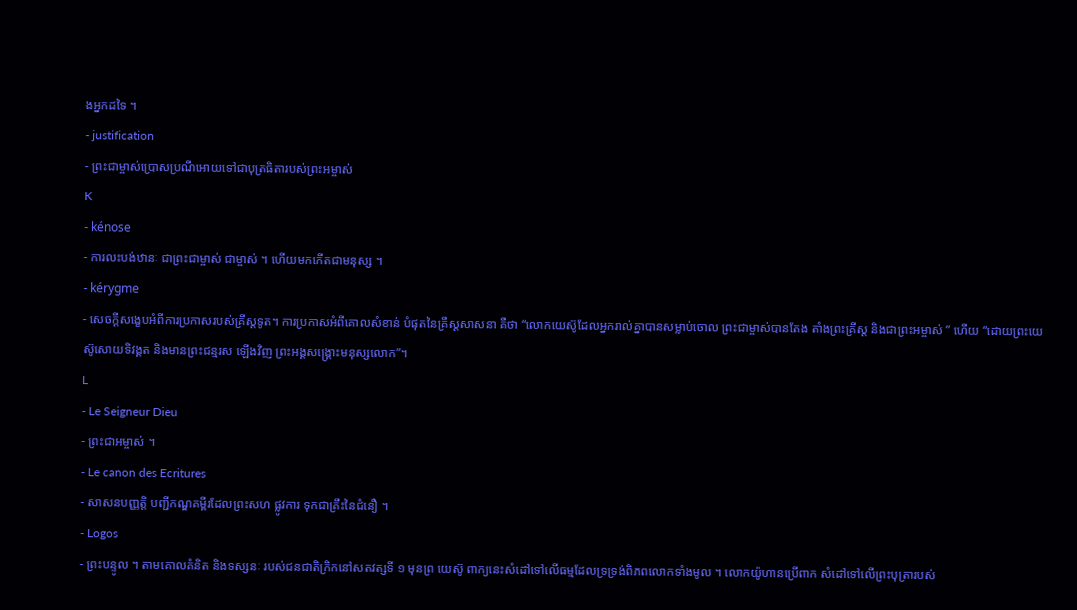ងអ្នកដទៃ ។
- justification
- ព្រះជាម្ចាស់ប្រោសប្រណីអោយទៅជាបុត្រធិតារបស់ព្រះអម្ចាស់
K
- kénose
- ការលះបង់ឋានៈ ជាព្រះជាម្ចាស់ ជាម្ចាស់ ។ ហើយមកកើតជាមនុស្ស ។
- kérygme
- សេចក្តីសង្ខេបអំពីការប្រកាសរបស់គ្រីស្តទូត។ ការប្រកាសអំពីគោលសំខាន់ បំផុតនៃគ្រឹស្តសាសនា គឺថា “លោកយេស៊ូដែលអ្នករាល់គ្នាបានសម្លាប់ចោល ព្រះជាម្ចាស់បានតែង តាំងព្រះគ្រីស្ត និងជាព្រះអម្ចាស់ ” ហើយ “ដោយព្រះយេស៊ូសោយទិវង្គត និងមានព្រះជន្មរស ឡើងវិញ ព្រះអង្គសង្គ្រោះមនុស្សលោក”។
L
- Le Seigneur Dieu
- ព្រះជាអម្ចាស់ ។
- Le canon des Ecritures
- សាសនបញ្ញត្តិ បញ្ជីកណ្ឌគម្ពីរដែលព្រះសហ ផ្លូវការ ទុកជាគ្រឹះនៃជំនឿ ។
- Logos
- ព្រះបន្ទូល ។ តាមគោលគំនិត និងទស្សនៈ របស់ជនជាតិក្រិកនៅសតវត្សទី ១ មុនព្រ យេស៊ូ ពាក្យនេះសំដៅទៅលើធម្មដែលទ្រទ្រង់ពិភពលោកទាំងមូល ។ លោកយ៉ូហានប្រើពាក សំដៅទៅលើព្រះបុត្រារបស់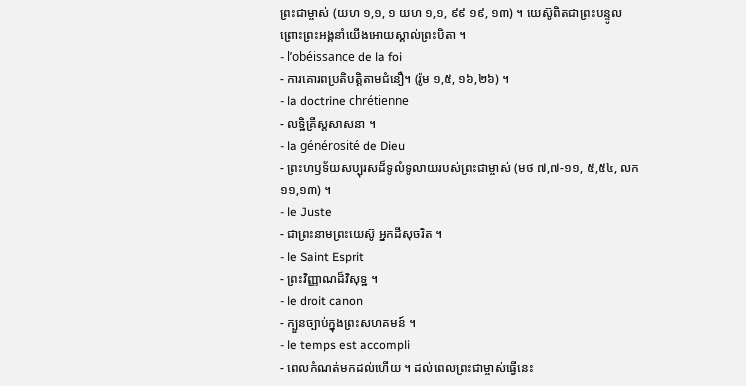ព្រះជាម្ចាស់ (យហ ១,១, ១ យហ ១,១, ៩៩ ១៩, ១៣) ។ យេស៊ូពិតជាព្រះបន្ទូល ព្រោះព្រះអង្គនាំយើងអោយស្គាល់ព្រះបិតា ។
- l’obéissance de la foi
- ការគោរពប្រតិបត្តិតាមជំនឿ។ (រ៉ូម ១,៥, ១៦,២៦) ។
- la doctrine chrétienne
- លទ្ឋិគ្រីស្តសាសនា ។
- la générosité de Dieu
- ព្រះហឫទ័យសប្បុរសដ៏ទូលំទូលាយរបស់ព្រះជាម្ចាស់ (មថ ៧,៧-១១, ៥,៥៤, លក ១១,១៣) ។
- le Juste
- ជាព្រះនាមព្រះយេស៊ូ អ្នកដីសុចរិត ។
- le Saint Esprit
- ព្រះវិញ្ញាណដ៏វិសុទ្ឋ ។
- le droit canon
- ក្បួនច្បាប់ក្នុងព្រះសហគមន៍ ។
- le temps est accompli
- ពេលកំណត់មកដល់ហើយ ។ ដល់ពេលព្រះជាម្ចាស់ធ្វើនេះ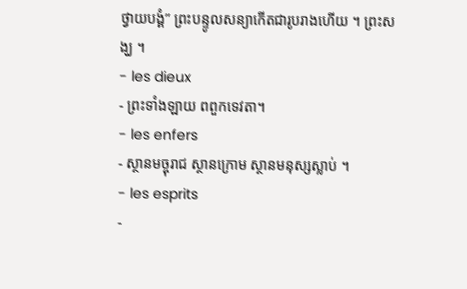ថ្វាយបង្គំ” ព្រះបន្ទូលសន្យាកើតជារូបរាងហើយ ។ ព្រះសង្ឃ ។
- les dieux
- ព្រះទាំងឡាយ ពពួកទេវតា។
- les enfers
- ស្ថានមច្ចុរាជ ស្ថានក្រោម ស្ថានមនុស្សស្លាប់ ។
- les esprits
-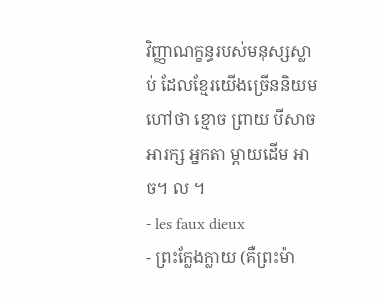វិញ្ញាណក្ខន្ធរបស់មនុស្សស្លាប់ ដែលខ្មែរយើងច្រើននិយមហៅថា ខ្មោច ព្រាយ បីសាច អារក្ស អ្នកតា ម្តាយដើម អាច។ ល ។
- les faux dieux
- ព្រះក្លែងក្លាយ (គឺព្រះម៉ា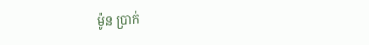ម៉ូន ប្រាក់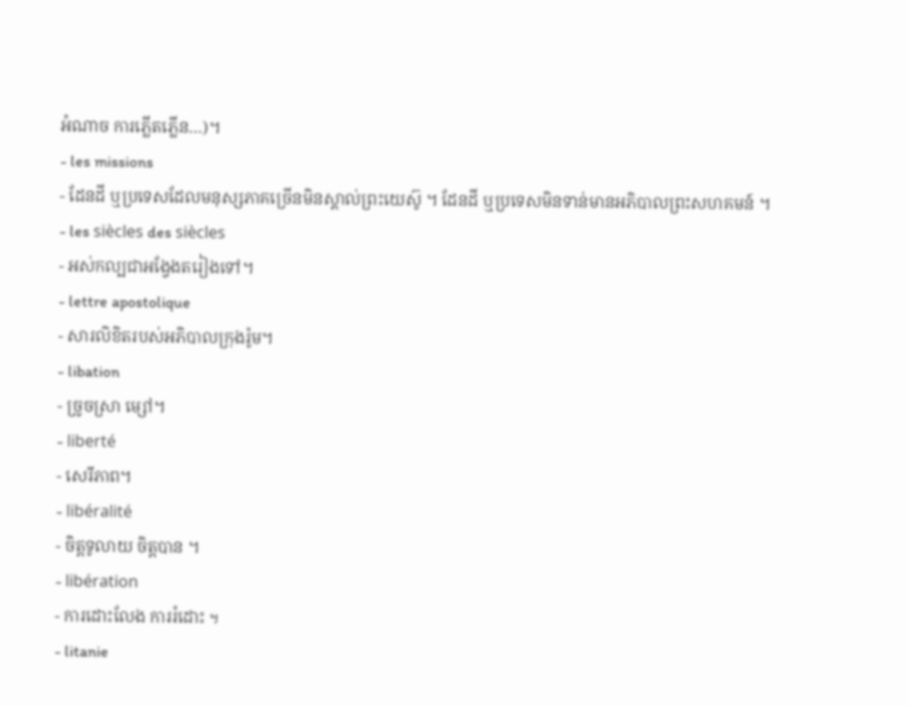អំណាច ការភ្លើតភ្លើន…)។
- les missions
- ដែនដី ឬប្រទេសដែលមនុស្សភាគច្រើនមិនស្គាល់ព្រះយេស៊ូ ។ ដែនដី ឬប្រទេសមិនទាន់មានអភិបាលព្រះសហគមន៍ ។
- les siècles des siècles
- អស់កល្បជាអង្វែងតរៀងទៅ។
- lettre apostolique
- សារលិខិតរបស់អភិបាលក្រុងរ៉ូម។
- libation
- ច្រូចស្រា ម្សៅ។
- liberté
- សេរីភាព។
- libéralité
- ចិត្តទូលាយ ចិត្តបាន ។
- libération
- ការដោះលែង ការរំដោះ ฯ
- litanie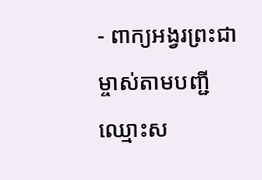- ពាក្យអង្វរព្រះជាម្ចាស់តាមបញ្ជីឈ្មោះស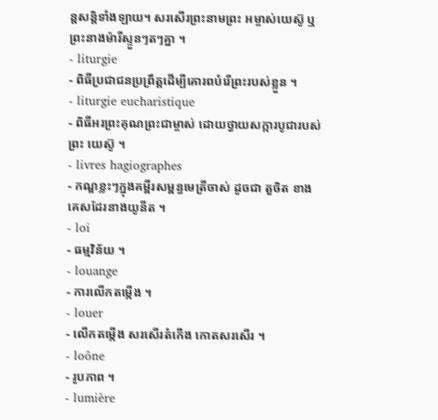ន្តសន្តិទាំងឡាយ។ សរសើរព្រះនាមព្រះ អម្ចាស់យេស៊ូ ឬព្រះនាងម៉ារីស្ទួនៗតៗគ្នា ។
- liturgie
- ពិធីប្រជាជនប្រព្រឹត្តដើម្បីគោរពបំរើព្រះរបស់ខ្លួន ។
- liturgie eucharistique
- ពិធីអរព្រះគុណព្រះជាម្ចាស់ ដោយថ្វាយសក្ការបូជារបស់ព្រះ យេស៊ូ ។
- livres hagiographes
- កណ្ឌខ្លះៗក្នុងគម្ពីរសម្ពន្ធមេត្រីចាស់ ដូចជា តួចិត ខាងគេសដែរនាងយូនីត ។
- loi
- ធម្មវិន័យ ។
- louange
- ការលើកតម្កើង ។
- louer
- លើកតម្កើង សរសើរតំកើង កោតសរសើរ ។
- loône
- រូបភាព ។
- lumière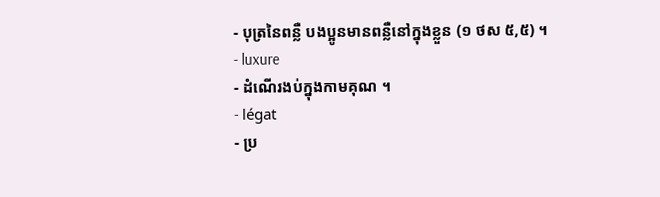- បុត្រនៃពន្លឺ បងប្អូនមានពន្លឺនៅក្នុងខ្លួន (១ ថស ៥,៥) ។
- luxure
- ដំណើរងប់ក្នុងកាមគុណ ។
- légat
- ប្រ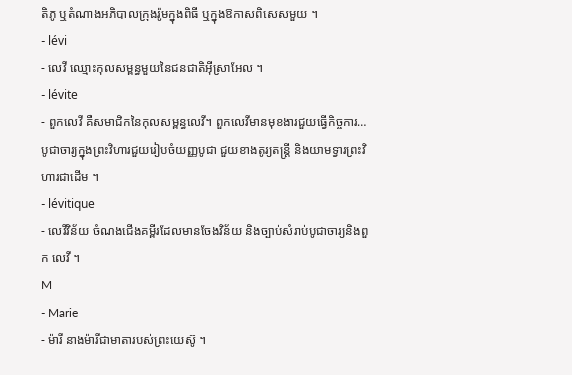តិភូ ឬតំណាងអភិបាលក្រុងរ៉ូមក្នុងពិធី ឬក្នុងឱកាសពិសេសមួយ ។
- lévi
- លេវី ឈ្មោះកុលសម្ពន្ធមួយនៃជនជាតិអ៊ីស្រាអែល ។
- lévite
- ពួកលេវី គឺសមាជិកនៃកុលសម្ពន្ធលេវី។ ពួកលេវីមានមុខងារជួយធ្វើកិច្ចការ… បូជាចារ្យក្នុងព្រះវិហារជួយរៀបចំយញ្ញបូជា ជួយខាងតូរ្យតន្ត្រី និងយាមទ្វារព្រះវិហារជាដើម ។
- lévitique
- លេវីវិន័យ ចំណងជើងគម្ពីរដែលមានចែងវិន័យ និងច្បាប់សំរាប់បូជាចារ្យនិងពួក លេវី ។
M
- Marie
- ម៉ារី នាងម៉ារីជាមាតារបស់ព្រះយេស៊ូ ។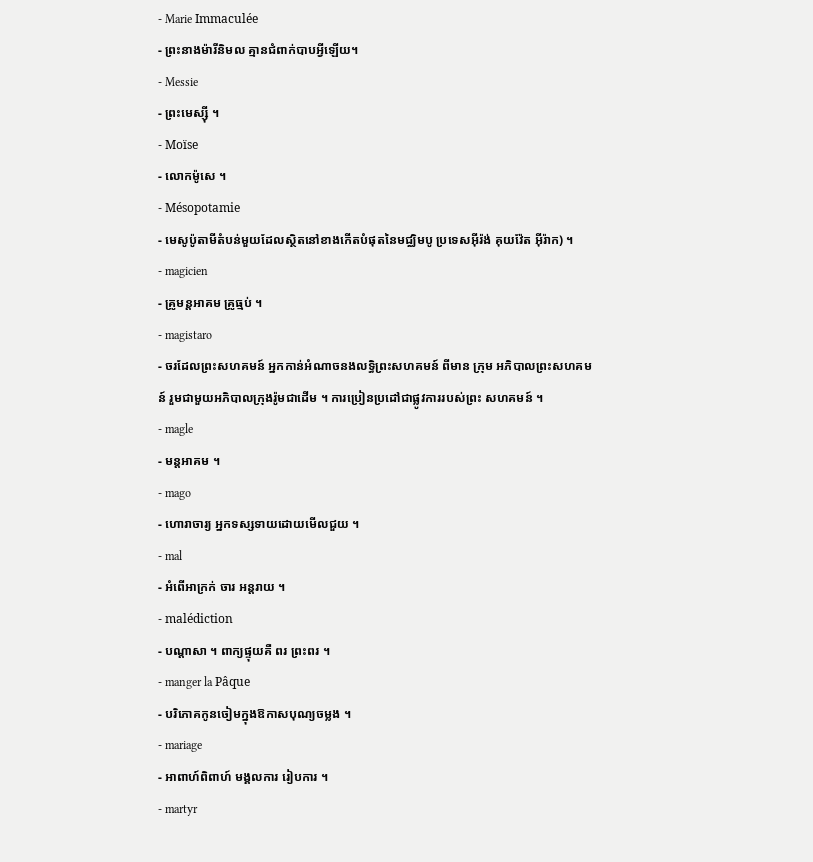- Marie Immaculée
- ព្រះនាងម៉ារីនិមល គ្មានជំពាក់បាបអ្វីឡើយ។
- Messie
- ព្រះមេស្ស៊ី ។
- Moïse
- លោកម៉ូសេ ។
- Mésopotamie
- មេសូប៉ូតាមីតំបន់មួយដែលស្ថិតនៅខាងកើតបំផុតនៃមជ្ឈិមបូ ប្រទេសអ៊ីរ៉ង់ គុយវ៉ែត អ៊ីរ៉ាក) ។
- magicien
- គ្រូមន្តអាគម គ្រូធ្មប់ ។
- magistaro
- ចរដែលព្រះសហគមន៍ អ្នកកាន់អំណាចនងលទ្ធិព្រះសហគមន៍ ពីមាន ក្រុម អភិបាលព្រះសហគមន៍ រួមជាមួយអភិបាលក្រុងរ៉ូមជាដើម ។ ការប្រៀនប្រដៅជាផ្លូវការរបស់ព្រះ សហគមន៍ ។
- magle
- មន្តអាគម ។
- mago
- ហោរាចារ្យ អ្នកទស្សទាយដោយមើលជួយ ។
- mal
- អំពើអាក្រក់ ចារ អន្តរាយ ។
- malédiction
- បណ្តាសា ។ ពាក្យផ្ទុយគឺ ពរ ព្រះពរ ។
- manger la Pâque
- បរិភោគកូនចៀមក្នុងឱកាសបុណ្យចម្លង ។
- mariage
- អាពាហ៍ពិពាហ៍ មង្គលការ រៀបការ ។
- martyr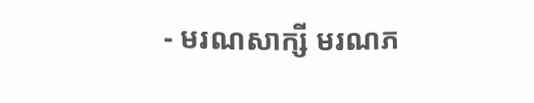- មរណសាក្សី មរណភ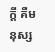ក្តី គឺមនុស្ស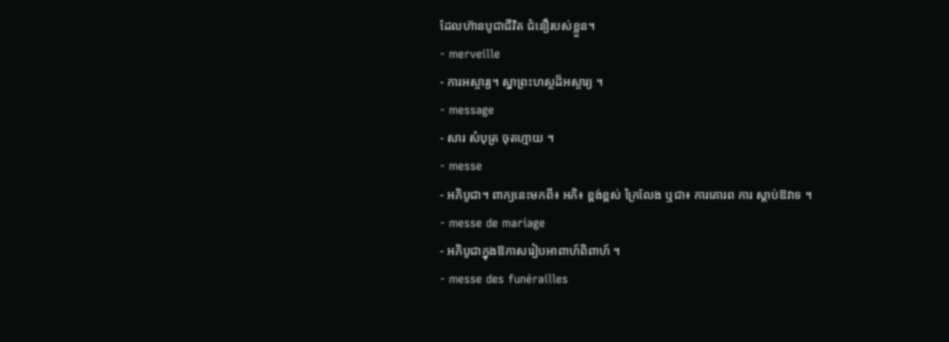ដែលហ៊ានបូជាជីវិត ជំនឿរបស់ខ្លួន។
- merveille
- ការអស្ចារ្យ។ ស្នាព្រះហស្ថដ៏អស្ចារ្យ ។
- message
- សារ សំបុត្រ ចុតហ្មាយ ។
- messe
- អភិបូជា។ ពាក្យនេះមកពី៖ អភិ៖ ខ្ពង់ខ្ពស់ ក្រៃលែង ឬជា៖ ការគោរព ការ ស្តាប់ឱវាទ ។
- messe de mariage
- អភិបូជាក្នុងឱកាសរៀបអាពាហ៍ពិពាហ៍ ។
- messe des funérailles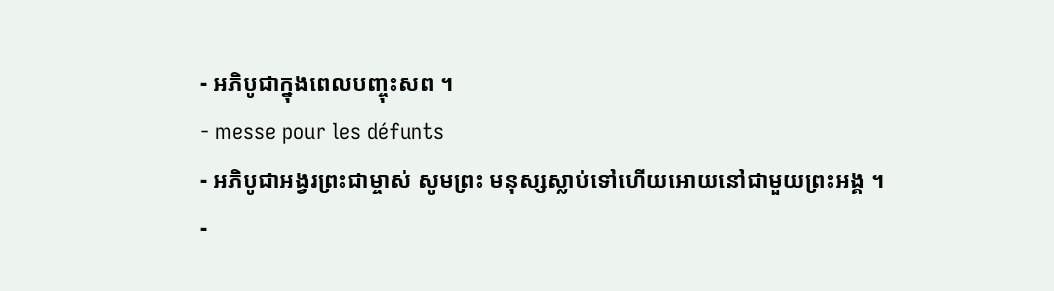- អភិបូជាក្នុងពេលបញ្ចុះសព ។
- messe pour les défunts
- អភិបូជាអង្វរព្រះជាម្ចាស់ សូមព្រះ មនុស្សស្លាប់ទៅហើយអោយនៅជាមួយព្រះអង្គ ។
-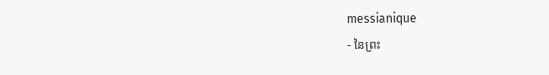messianique
- នៃព្រះ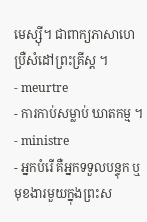មេស្ស៊ី។ ជាពាក្យភាសាហេប្រឺសំដៅព្រះគ្រីស្ត ។
- meurtre
- ការកាប់សម្លាប់ ឃាតកម្ម ។
- ministre
- អ្នកបំរើ គឺអ្នកទទួលបន្ទុក ឬមុខងារមួយក្នុងព្រះស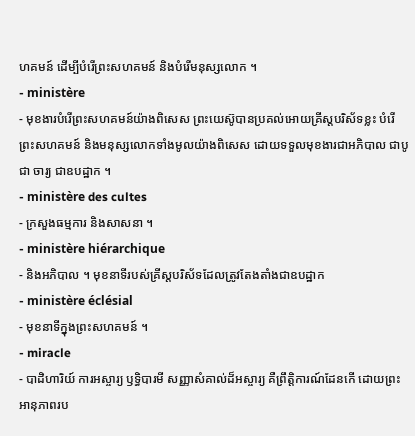ហគមន៍ ដើម្បីបំរើព្រះសហគមន៍ និងបំរើមនុស្សលោក ។
- ministère
- មុខងារបំរើព្រះសហគមន៍យ៉ាងពិសេស ព្រះយេស៊ូបានប្រគល់អោយគ្រីស្តបរិស័ទខ្លះ បំរើព្រះសហគមន៍ និងមនុស្សលោកទាំងមូលយ៉ាងពិសេស ដោយទទួលមុខងារជាអភិបាល ជាបូជា ចារ្យ ជាឧបដ្ឋាក ។
- ministère des cultes
- ក្រសួងធម្មការ និងសាសនា ។
- ministère hiérarchique
- និងអភិបាល ។ មុខនាទីរបស់គ្រីស្តបរិស័ទដែលត្រូវតែងតាំងជាឧបដ្ឋាក
- ministère éclésial
- មុខនាទីក្នុងព្រះសហគមន៍ ។
- miracle
- បាដិហារិយ៍ ការអស្ចារ្យ ឫទ្ធិបារមី សញ្ញាសំគាល់ដ៏អស្ចារ្យ គឺព្រឹត្តិការណ៍ដែនកើ ដោយព្រះអានុភាពរប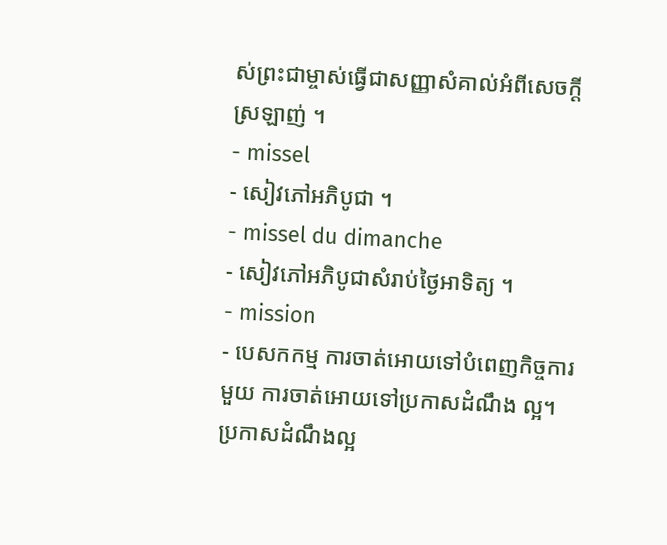ស់ព្រះជាម្ចាស់ធ្វើជាសញ្ញាសំគាល់អំពីសេចក្តីស្រឡាញ់ ។
- missel
- សៀវភៅអភិបូជា ។
- missel du dimanche
- សៀវភៅអភិបូជាសំរាប់ថ្ងៃអាទិត្យ ។
- mission
- បេសកកម្ម ការចាត់អោយទៅបំពេញកិច្ចការមួយ ការចាត់អោយទៅប្រកាសដំណឹង ល្អ។ ប្រកាសដំណឹងល្អ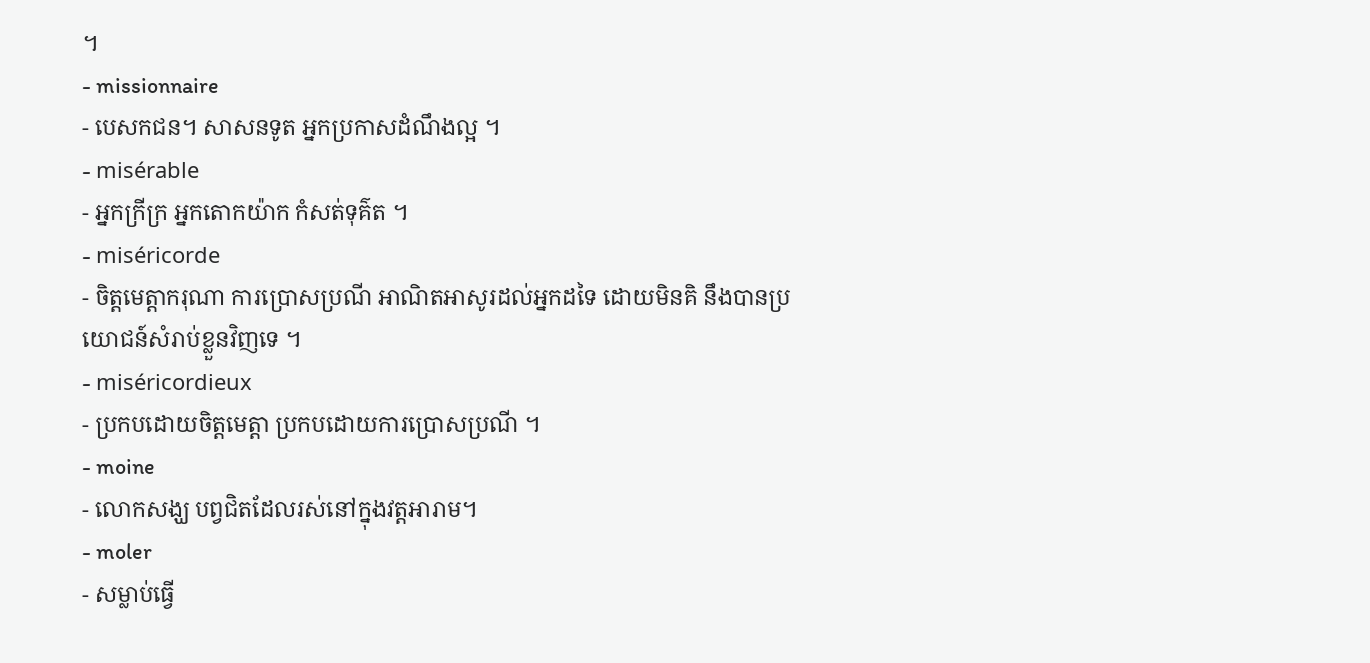។
- missionnaire
- បេសកជន។ សាសនទូត អ្នកប្រកាសដំណឹងល្អ ។
- misérable
- អ្នកក្រីក្រ អ្នកតោកយ៉ាក កំសត់ទុគ៌ត ។
- miséricorde
- ចិត្តមេត្តាករុណា ការប្រោសប្រណី អាណិតអាសូរដល់អ្នកដទៃ ដោយមិនគិ នឹងបានប្រយោជន៍សំរាប់ខ្លួនវិញទេ ។
- miséricordieux
- ប្រកបដោយចិត្តមេត្តា ប្រកបដោយការប្រោសប្រណី ។
- moine
- លោកសង្ឃ បព្វជិតដែលរស់នៅក្នុងវត្តអារាម។
- moler
- សម្លាប់ធ្វើ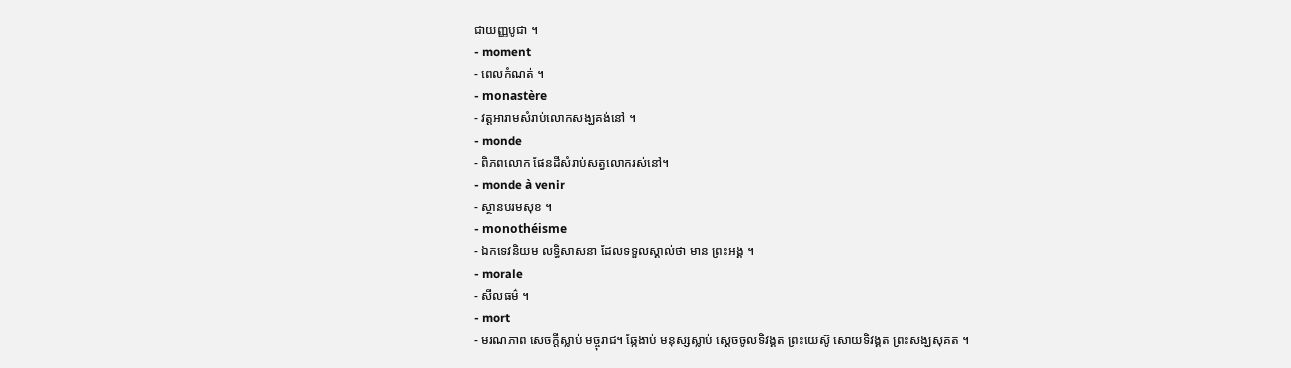ជាយញ្ញបូជា ។
- moment
- ពេលកំណត់ ។
- monastère
- វត្តអារាមសំរាប់លោកសង្ឃគង់នៅ ។
- monde
- ពិភពលោក ផែនដីសំរាប់សត្វលោករស់នៅ។
- monde à venir
- ស្ថានបរមសុខ ។
- monothéisme
- ឯកទេវនិយម លទ្ធិសាសនា ដែលទទួលស្គាល់ថា មាន ព្រះអង្គ ។
- morale
- សីលធម៌ ។
- mort
- មរណភាព សេចក្តីស្លាប់ មច្ចុរាជ។ ឆ្កែងាប់ មនុស្សស្លាប់ ស្ដេចចូលទិវង្គត ព្រះយេស៊ូ សោយទិវង្គត ព្រះសង្ឃសុគត ។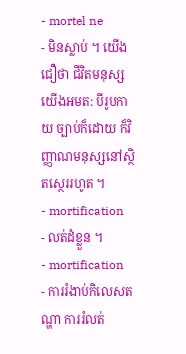- mortel ne
- មិនស្លាប់ ។ យើងជឿថា ជីវិតមនុស្សយើងអមត: បីរូបកាយ ច្បាប់ក៏ដោយ ក៏វិញ្ញាណមនុស្សនៅស្ថិតស្ថេររហូត ។
- mortification
- លត់ដំខ្លួន ។
- mortification
- ការរំងាប់កិលេសតណ្ហា ការរំលត់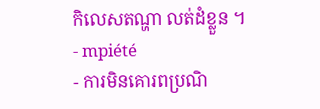កិលេសតណ្ហា លត់ដំខ្លួន ។
- mpiété
- ការមិនគោរពប្រណិ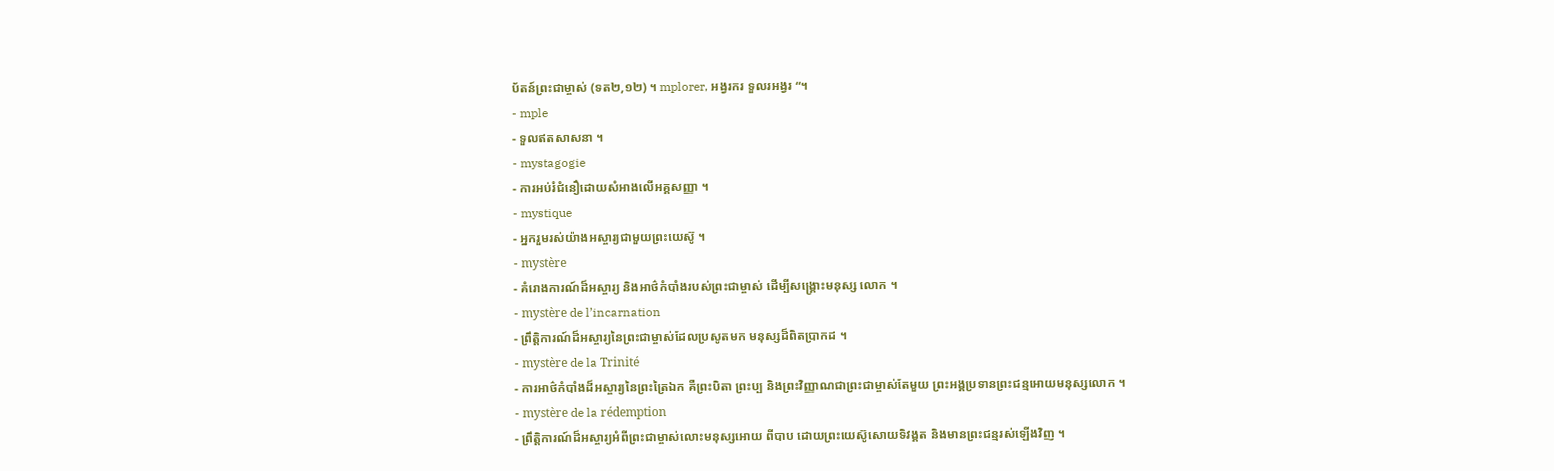ប័តន៍ព្រះជាម្ចាស់ (ទត២,១២) ។ mplorer, អង្វរករ ទួលរអង្វរ “។
- mple
- ទួលឥតសាសនា ។
- mystagogie
- ការអប់រំជំនឿដោយសំអាងលើអគ្គសញ្ញា ។
- mystique
- អ្នករួមរស់យ៉ាងអស្ចារ្យជាមួយព្រះយេស៊ូ ។
- mystère
- គំរោងការណ៍ដ៏អស្ចារ្យ និងអាថ៌កំបាំងរបស់ព្រះជាម្ចាស់ ដើម្បីសង្គ្រោះមនុស្ស លោក ។
- mystère de l’incarnation
- ព្រឹត្តិការណ៍ដ៏អស្ចារ្យនៃព្រះជាម្ចាស់ដែលប្រសូតមក មនុស្សដ៏ពិតប្រាកដ ។
- mystère de la Trinité
- ការអាថ៌កំបាំងដ៏អស្ចារ្យនៃព្រះត្រៃឯក គឺព្រះបិតា ព្រះប្ប និងព្រះវិញ្ញាណជាព្រះជាម្ចាស់តែមួយ ព្រះអង្គប្រទានព្រះជន្មអោយមនុស្សលោក ។
- mystère de la rédemption
- ព្រឹត្តិការណ៍ដ៏អស្ចារ្យអំពីព្រះជាម្ចាស់លោះមនុស្សអោយ ពីបាប ដោយព្រះយេស៊ូសោយទិវង្គត និងមានព្រះជន្មរស់ឡើងវិញ ។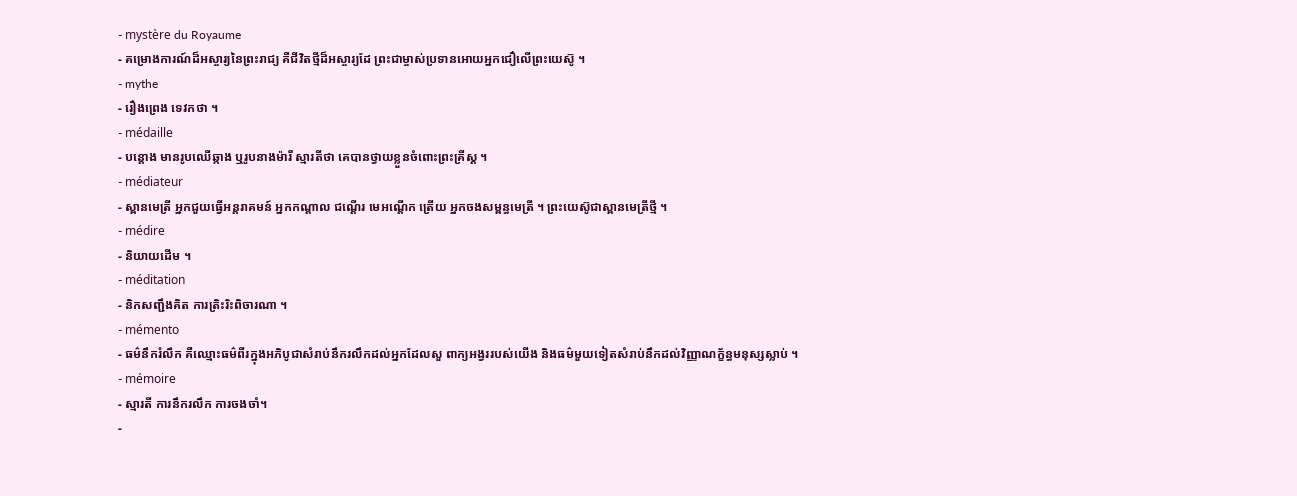- mystère du Royaume
- គម្រោងការណ៍ដ៏អស្ចារ្យនៃព្រះរាជ្យ គឺជីវិតថ្មីដ៏អស្ចារ្យដែ ព្រះជាម្ចាស់ប្រទានអោយអ្នកជឿលើព្រះយេស៊ូ ។
- mythe
- រឿងព្រេង ទេវកថា ។
- médaille
- បន្តោង មានរូបឈើឆ្កាង ឬរូបនាងម៉ារី ស្មារតីថា គេបានថ្វាយខ្លួនចំពោះព្រះគ្រីស្ត ។
- médiateur
- ស្ពានមេត្រី អ្នកជួយធ្វើអន្តរាគមន៍ អ្នកកណ្តាល ជណ្តើរ មេអណ្ដើក ត្រើយ អ្នកចងសម្ពន្ធមេត្រី ។ ព្រះយេស៊ូជាស្ពានមេត្រីថ្មី ។
- médire
- និយាយដើម ។
- méditation
- និកសញ្ជឹងគិត ការត្រិះរិះពិចារណា ។
- mémento
- ធម៌នឹករំលឹក គឺឈ្មោះធម៌ពីរក្នុងអភិបូជាសំរាប់នឹករលឹកដល់អ្នកដែលសួ ពាក្យអង្វររបស់យើង និងធម៌មួយទៀតសំរាប់នឹកដល់វិញ្ញាណក្ខ័ន្ធមនុស្សស្លាប់ ។
- mémoire
- ស្មារតី ការនឹករលឹក ការចងចាំ។
-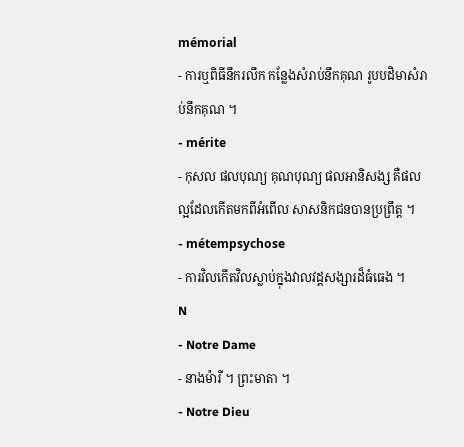mémorial
- ការឬពិធីនឹករលឹក កន្លែងសំរាប់នឹកគុណ រូបបដិមាសំរាប់នឹកគុណ ។
- mérite
- កុសល ផលបុណ្យ គុណបុណ្យ ផលអានិសង្ស គឺផលល្អដែលកើតមកពីអំពើល សាសនិកជនបានប្រព្រឹត្ត ។
- métempsychose
- ការវិលកើតវិលស្លាប់ក្នុងវាលវដ្តសង្សារដ៏ធំធេង ។
N
- Notre Dame
- នាងម៉ារី ។ ព្រះមាតា ។
- Notre Dieu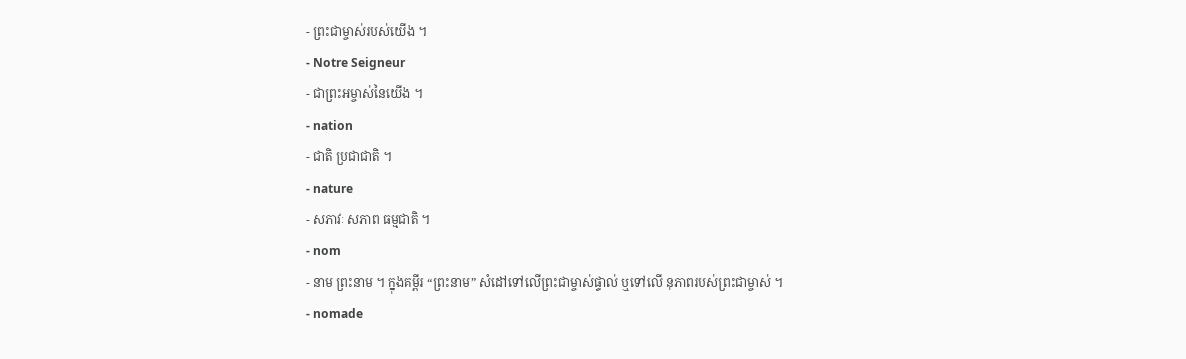- ព្រះជាម្ចាស់របស់យើង ។
- Notre Seigneur
- ជាព្រះអម្ចាស់នៃយើង ។
- nation
- ជាតិ ប្រជាជាតិ ។
- nature
- សភាវៈ សភាព ធម្មជាតិ ។
- nom
- នាម ព្រះនាម ។ ក្នុងគម្ពីរ “ព្រះនាម” សំដៅទៅលើព្រះជាម្ចាស់ផ្ទាល់ ឬទៅលើ នុភាពរបស់ព្រះជាម្ចាស់ ។
- nomade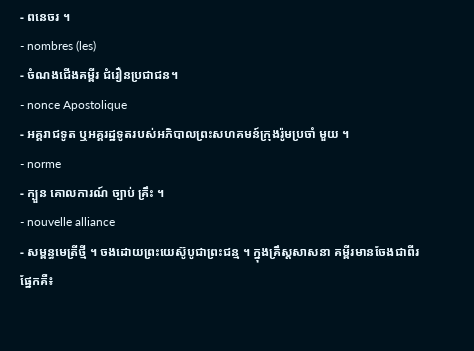- ពនេចរ ។
- nombres (les)
- ចំណងជើងគម្ពីរ ជំរឿនប្រជាជន។
- nonce Apostolique
- អគ្គរាជទូត ឬអគ្គរដ្ឋទូតរបស់អភិបាលព្រះសហគមន៍ក្រុងរ៉ូមប្រចាំ មួយ ។
- norme
- ក្បួន គោលការណ៍ ច្បាប់ គ្រឹះ ។
- nouvelle alliance
- សម្ពន្ធមេត្រីថ្មី ។ ចងដោយព្រះយេស៊ូបូជាព្រះជន្ម ។ ក្នុងគ្រឹស្តសាសនា គម្ពីរមានចែងជាពីរផ្នែកគឺ៖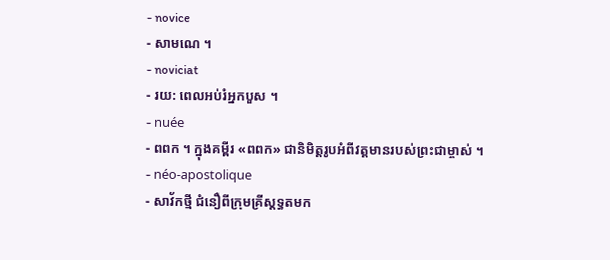- novice
- សាមណេ ។
- noviciat
- រយ: ពេលអប់រំអ្នកបួស ។
- nuée
- ពពក ។ ក្នុងគម្ពីរ «ពពក» ជានិមិត្តរូបអំពីវត្តមានរបស់ព្រះជាម្ចាស់ ។
- néo-apostolique
- សាវ័កថ្មី ជំនឿពីក្រុមគ្រីស្តទ្ធតមក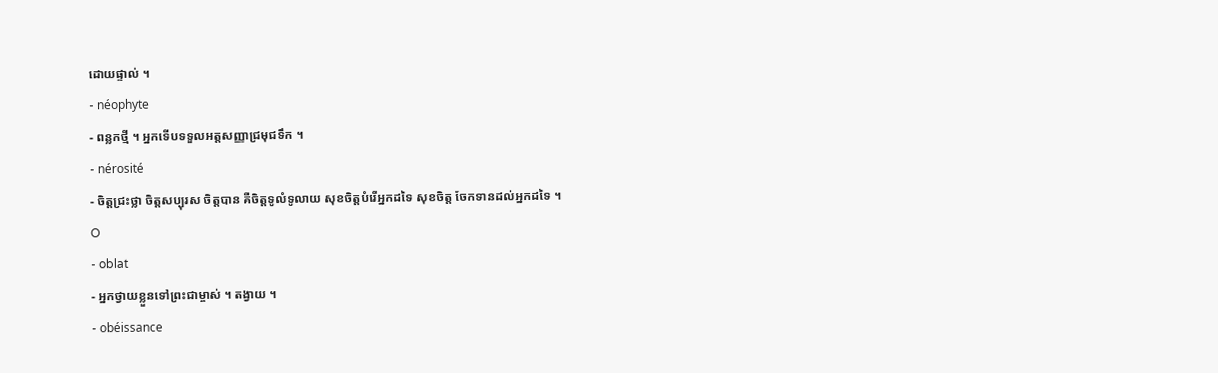ដោយផ្ទាល់ ។
- néophyte
- ពន្លកថ្មី ។ អ្នកទើបទទួលអត្តសញ្ញាជ្រមុជទឹក ។
- nérosité
- ចិត្តជ្រះថ្លា ចិត្តសប្បុរស ចិត្តបាន គឺចិត្តទូលំទូលាយ សុខចិត្តបំរើអ្នកដទៃ សុខចិត្ត ចែកទានដល់អ្នកដទៃ ។
O
- oblat
- អ្នកថ្វាយខ្លួនទៅព្រះជាម្ចាស់ ។ តង្វាយ ។
- obéissance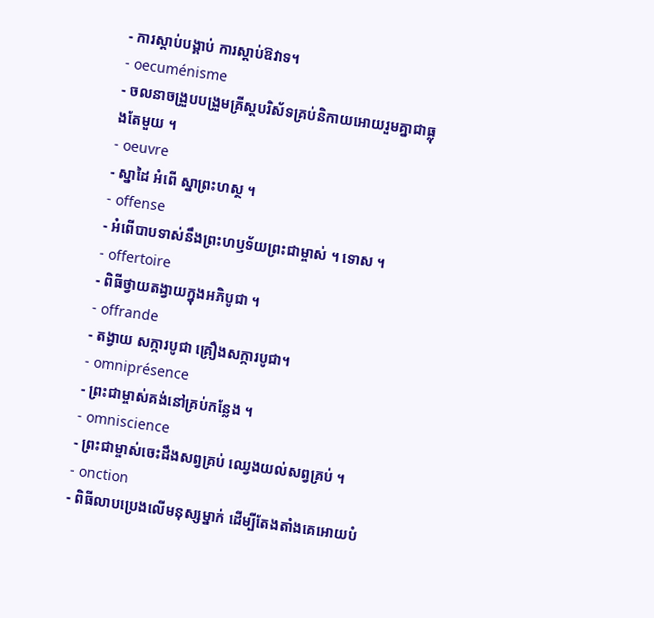- ការស្តាប់បង្គាប់ ការស្តាប់ឱវាទ។
- oecuménisme
- ចលនាចង្រួបបង្រួមគ្រីស្តបរិស័ទគ្រប់និកាយអោយរួមគ្នាជាធ្លុងតែមួយ ។
- oeuvre
- ស្នាដៃ អំពើ ស្នាព្រះហស្ថ ។
- offense
- អំពើបាបទាស់នឹងព្រះហឫទ័យព្រះជាម្ចាស់ ។ ទោស ។
- offertoire
- ពិធីថ្វាយតង្វាយក្នុងអភិបូជា ។
- offrande
- តង្វាយ សក្ការបូជា គ្រឿងសក្ការបូជា។
- omniprésence
- ព្រះជាម្ចាស់គង់នៅគ្រប់កន្លែង ។
- omniscience
- ព្រះជាម្ចាស់ចេះដឹងសព្វគ្រប់ ឈ្វេងយល់សព្វគ្រប់ ។
- onction
- ពិធីលាបប្រេងលើមនុស្សម្នាក់ ដើម្បីតែងតាំងគេអោយបំ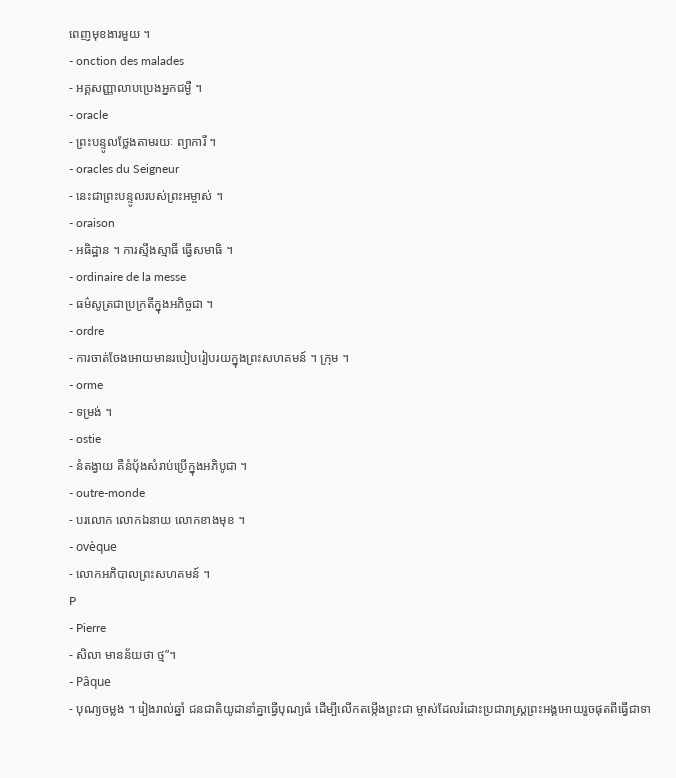ពេញមុខងារមួយ ។
- onction des malades
- អគ្គសញ្ញាលាបប្រេងអ្នកជម្ងឺ ។
- oracle
- ព្រះបន្ទូលថ្លែងតាមរយៈ ព្យាការី ។
- oracles du Seigneur
- នេះជាព្រះបន្ទូលរបស់ព្រះអម្ចាស់ ។
- oraison
- អធិដ្ឋាន ។ ការស្មឹងស្មាធិ៍ ធ្វើសមាធិ ។
- ordinaire de la messe
- ធម៌សូត្រជាប្រក្រតីក្នុងអភិច្ចជា ។
- ordre
- ការចាត់ចែងអោយមានរបៀបរៀបរយក្នុងព្រះសហគមន៍ ។ ក្រុម ។
- orme
- ទម្រង់ ។
- ostie
- នំតង្វាយ គឺនំប៉័ងសំរាប់ប្រើក្នុងអភិបូជា ។
- outre-monde
- បរលោក លោកឯនាយ លោកខាងមុខ ។
- ovèque
- លោកអភិបាលព្រះសហគមន៍ ។
P
- Pierre
- សិលា មានន័យថា ថ្ម”។
- Pâque
- បុណ្យចម្លង ។ រៀងរាល់ឆ្នាំ ជនជាតិយូដានាំគ្នាធ្វើបុណ្យធំ ដើម្បីលើកតម្កើងព្រះជា ម្ចាស់ដែលរំដោះប្រជារាស្ត្រព្រះអង្គអោយរួចផុតពីធ្វើជាទា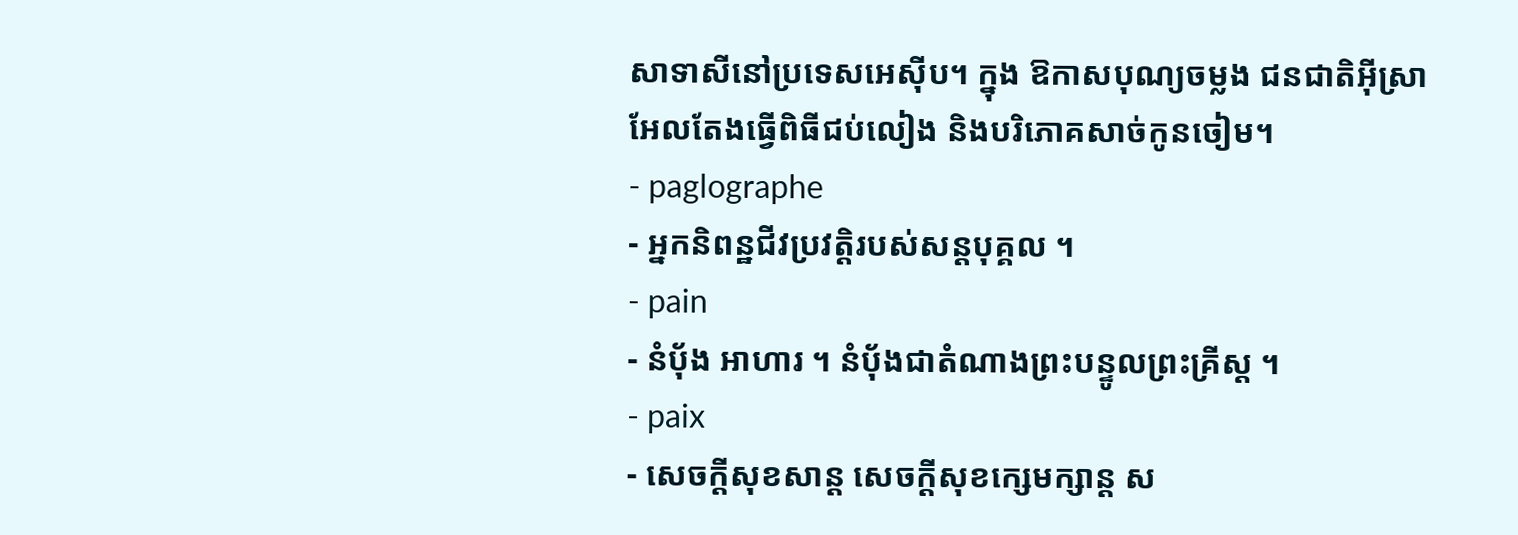សាទាសីនៅប្រទេសអេស៊ីប។ ក្នុង ឱកាសបុណ្យចម្លង ជនជាតិអ៊ីស្រាអែលតែងធ្វើពិធីជប់លៀង និងបរិភោគសាច់កូនចៀម។
- paglographe
- អ្នកនិពន្ឋជីវប្រវត្តិរបស់សន្តបុគ្គល ។
- pain
- នំប៉័ង អាហារ ។ នំប៉័ងជាតំណាងព្រះបន្ទូលព្រះគ្រីស្ត ។
- paix
- សេចក្តីសុខសាន្ត សេចក្តីសុខក្សេមក្សាន្ត ស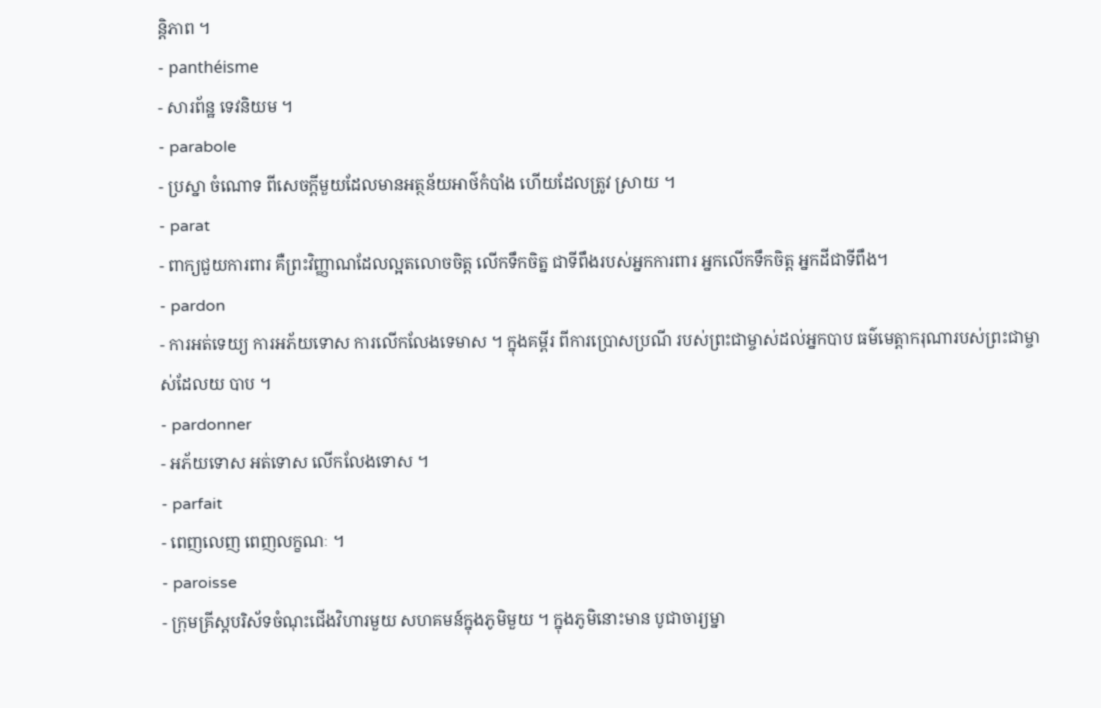ន្តិភាព ។
- panthéisme
- សារព័ន្ឋ ទេវនិយម ។
- parabole
- ប្រស្នា ចំណោទ ពីសេចក្តីមួយដែលមានអត្ថន័យអាថ៌កំបាំង ហើយដែលត្រូវ ស្រាយ ។
- parat
- ពាក្យជួយការពារ គឺព្រះវិញ្ញាណដែលល្អតលោចចិត្ត លើកទឹកចិត្ន ជាទីពឹងរបស់អ្នកការពារ អ្នកលើកទឹកចិត្ត អ្នកដីជាទីពឹង។
- pardon
- ការអត់ទេយ្យ ការអភ័យទោស ការលើកលែងទេមាស ។ ក្នុងគម្ពីរ ពីការប្រោសប្រណី របស់ព្រះជាម្ចាស់ដល់អ្នកបាប ធម៌មេត្តាករុណារបស់ព្រះជាម្ចាស់ដែលយ បាប ។
- pardonner
- អភ័យទោស អត់ទោស លើកលែងទោស ។
- parfait
- ពេញលេញ ពេញលក្ខណៈ ។
- paroisse
- ក្រុមគ្រីស្តបរិស័ទចំណុះជើងវិហារមួយ សហគមន៍ក្នុងភូមិមួយ ។ ក្នុងភូមិនោះមាន បូជាចារ្យម្នា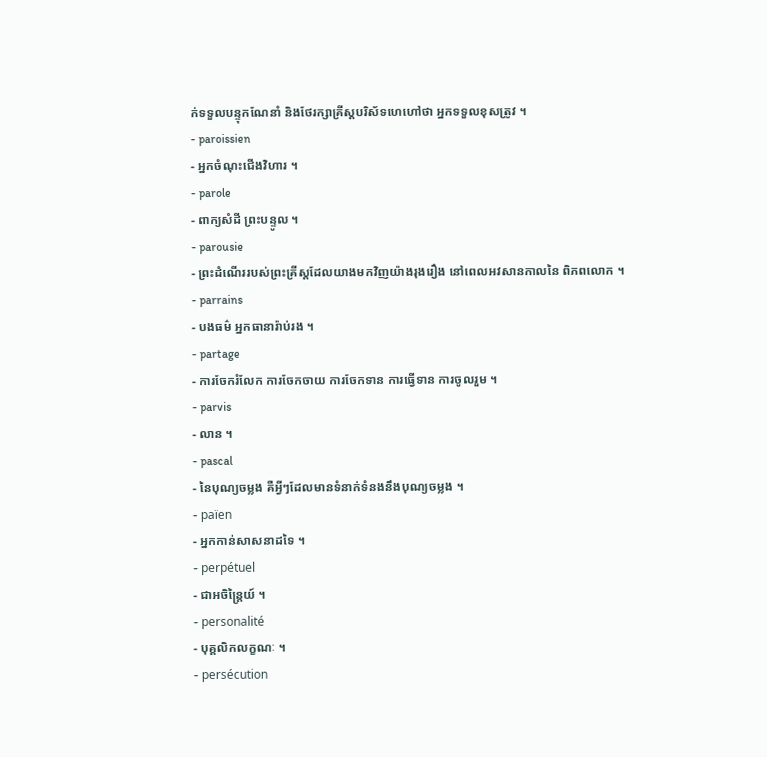ក់ទទួលបន្ទុកណែនាំ និងថែរក្សាគ្រីស្តបរិស័ទហេហៅថា អ្នកទទួលខុសត្រូវ ។
- paroissien
- អ្នកចំណុះជើងវិហារ ។
- parole
- ពាក្យសំដី ព្រះបន្ទូល ។
- parousie
- ព្រះដំណើររបស់ព្រះគ្រីស្តដែលយាងមកវិញយ៉ាងរុងរឿង នៅពេលអវសានកាលនៃ ពិភពលោក ។
- parrains
- បងធម៌ អ្នកធានារ៉ាប់រង ។
- partage
- ការចែករំលែក ការចែកចាយ ការចែកទាន ការធ្វើទាន ការចូលរួម ។
- parvis
- លាន ។
- pascal
- នៃបុណ្យចម្លង គឺអ្វីៗដែលមានទំនាក់ទំនងនឹងបុណ្យចម្លង ។
- païen
- អ្នកកាន់សាសនាដទៃ ។
- perpétuel
- ជាអចិន្ត្រៃយ៍ ។
- personalité
- បុគ្គលិកលក្ខណៈ ។
- persécution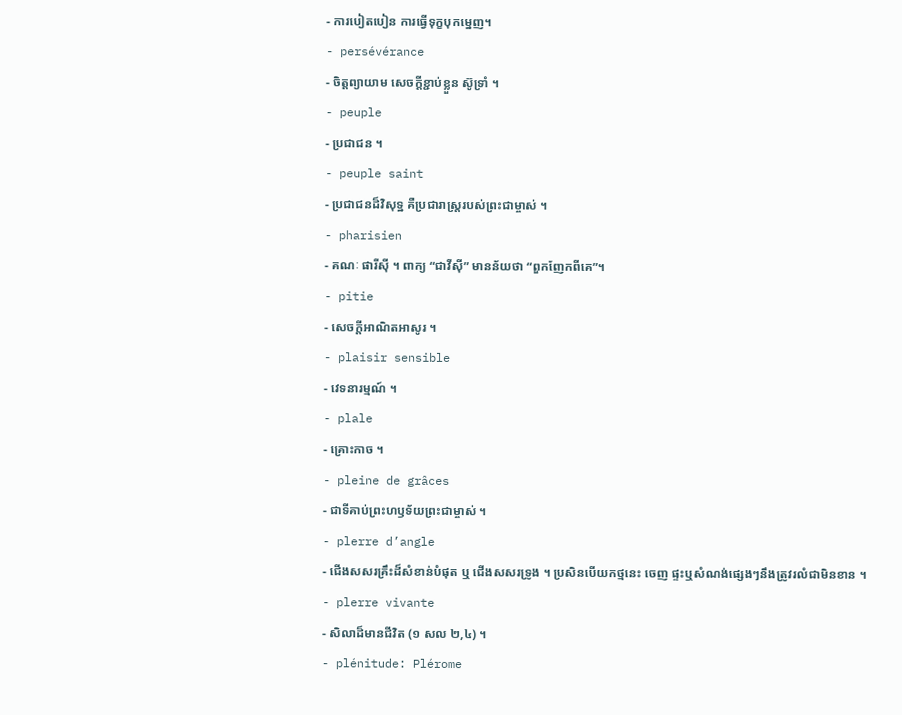- ការបៀតបៀន ការធ្វើទុក្ខបុកម្នេញ។
- persévérance
- ចិត្តព្យាយាម សេចក្តីខ្ជាប់ខ្លួន ស៊ូទ្រាំ ។
- peuple
- ប្រជាជន ។
- peuple saint
- ប្រជាជនដ៏វិសុទ្ឋ គឺប្រជារាស្ត្ររបស់ព្រះជាម្ចាស់ ។
- pharisien
- គណៈ ផារីស៊ី ។ ពាក្យ “ជាវីស៊ី” មានន័យថា “ពួកញែកពីគេ”។
- pitie
- សេចក្តីអាណិតអាសូរ ។
- plaisir sensible
- វេទនារម្មណ៍ ។
- plale
- គ្រោះកាច ។
- pleine de grâces
- ជាទីគាប់ព្រះហឫទ័យព្រះជាម្ចាស់ ។
- plerre d’angle
- ជើងសសរគ្រឹះដ៏សំខាន់បំផុត ឬ ជើងសសរទ្រូង ។ ប្រសិនបើយកថ្មនេះ ចេញ ផ្ទះឬសំណង់ផ្សេងៗនឹងត្រូវរលំជាមិនខាន ។
- plerre vivante
- សិលាដ៏មានជីវិត (១ សល ២,៤) ។
- plénitude: Plérome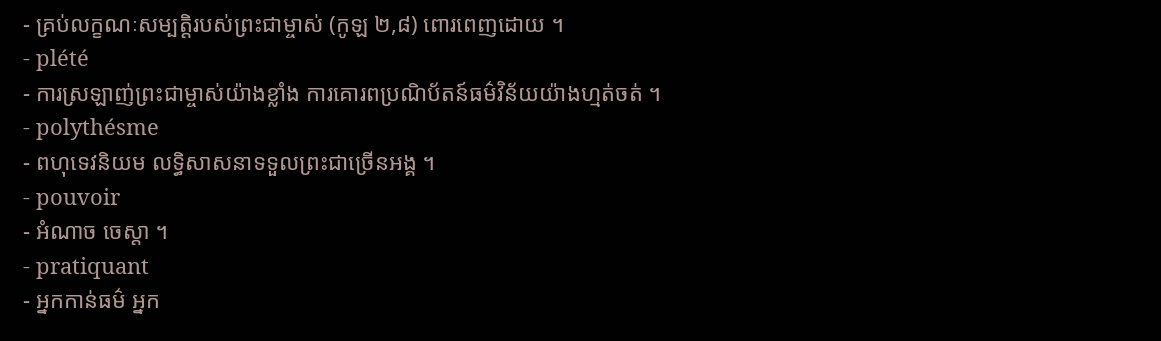- គ្រប់លក្ខណៈសម្បត្តិរបស់ព្រះជាម្ចាស់ (កូឡ ២,៨) ពោរពេញដោយ ។
- plété
- ការស្រឡាញ់ព្រះជាម្ចាស់យ៉ាងខ្លាំង ការគោរពប្រណិប័តន៍ធម៌វិន័យយ៉ាងហ្មត់ចត់ ។
- polythésme
- ពហុទេវនិយម លទ្ធិសាសនាទទួលព្រះជាច្រើនអង្គ ។
- pouvoir
- អំណាច ចេស្តា ។
- pratiquant
- អ្នកកាន់ធម៌ អ្នក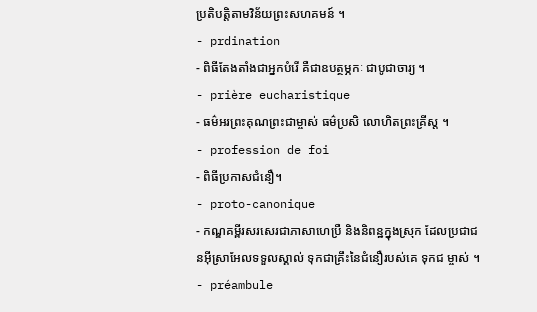ប្រតិបត្តិតាមវិន័យព្រះសហគមន៍ ។
- prdination
- ពិធីតែងតាំងជាអ្នកបំរើ គឺជាឧបត្ថម្ភកៈ ជាបូជាចារ្យ ។
- prière eucharistique
- ធម៌អរព្រះគុណព្រះជាម្ចាស់ ធម៌ប្រសិ លោហិតព្រះគ្រីស្ត ។
- profession de foi
- ពិធីប្រកាសជំនឿ។
- proto-canonique
- កណ្ឌគម្ពីរសរសេរជាភាសាហេប្រឺ និងនិពន្ឋក្នុងស្រុក ដែលប្រជាជនអ៊ីស្រាអែលទទួលស្គាល់ ទុកជាគ្រឹះនៃជំនឿរបស់គេ ទុកជ ម្ចាស់ ។
- préambule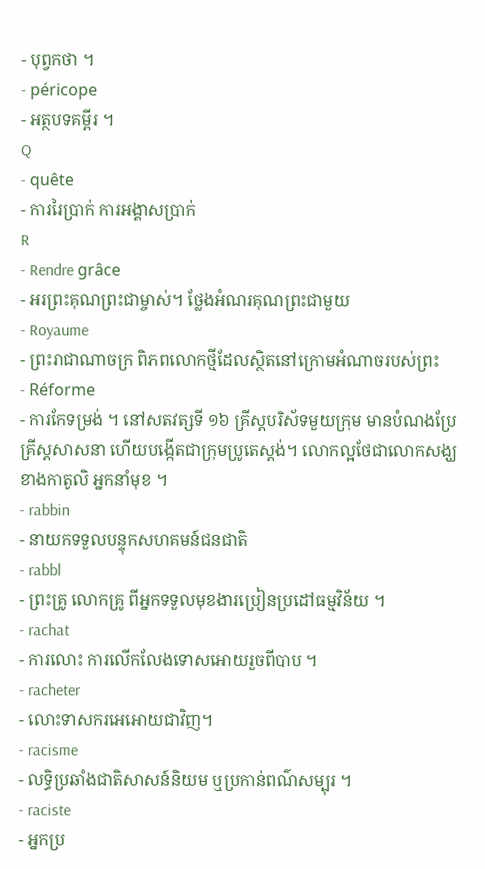- បុព្វកថា ។
- péricope
- អត្ថបទគម្ពីរ ។
Q
- quête
- ការរៃប្រាក់ ការអង្គាសប្រាក់
R
- Rendre grâce
- អរព្រះគុណព្រះជាម្ចាស់។ ថ្លែងអំណរគុណព្រះជាមួយ
- Royaume
- ព្រះរាជាណាចក្រ ពិភពលោកថ្មីដែលស្ថិតនៅក្រោមអំណាចរបស់ព្រះ
- Réforme
- ការកែទម្រង់ ។ នៅសតវត្សទី ១៦ គ្រីស្តបរិស័ទមួយក្រុម មានបំណងប្រែ គ្រីស្តសាសនា ហើយបង្កើតជាក្រុមប្រូតេស្តង់។ លោកល្អថែជាលោកសង្ឃខាងកាតូលិ អ្នកនាំមុខ ។
- rabbin
- នាយកទទួលបន្ទុកសហគមន៍ជនជាតិ
- rabbl
- ព្រះគ្រូ លោកគ្រូ ពីអ្នកទទួលមុខងារប្រៀនប្រដៅធម្មវិន័យ ។
- rachat
- ការលោះ ការលើកលែងទោសអោយរួចពីបាប ។
- racheter
- លោះទាសករអេអោយជាវិញ។
- racisme
- លទ្ធិប្រឆាំងជាតិសាសន៍និយម ឬប្រកាន់ពណ៌សម្បុរ ។
- raciste
- អ្នកប្រ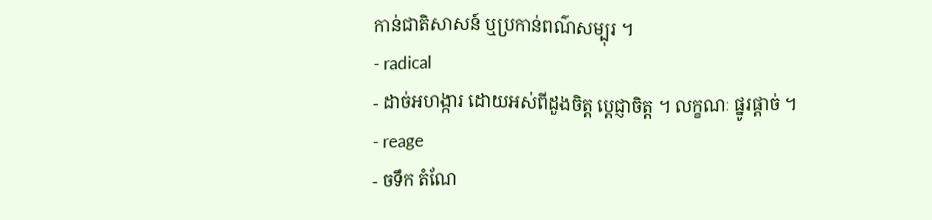កាន់ជាតិសាសន៍ ឬប្រកាន់ពណ៌សម្បុរ ។
- radical
- ដាច់អហង្ការ ដោយអស់ពីដួងចិត្ត ប្តេជ្ញាចិត្ត ។ លក្ខណៈ ផ្នូរផ្តាច់ ។
- reage
- ចទឹក តំណែ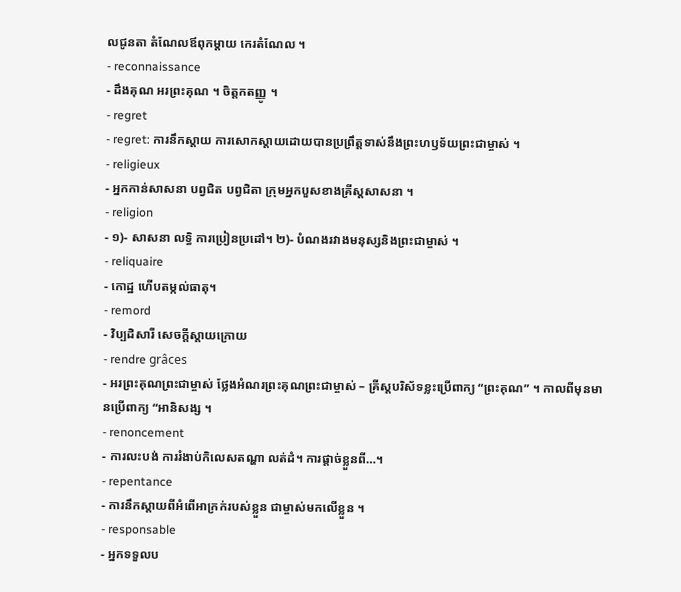លជូនតា តំណែលឪពុកម្តាយ កេរតំណែល ។
- reconnaissance
- ដឹងគុណ អរព្រះគុណ ។ ចិត្តកតញ្ញូ ។
- regret
- regret: ការនឹកស្តាយ ការសោកស្តាយដោយបានប្រព្រឹត្តទាស់នឹងព្រះហឫទ័យព្រះជាម្ចាស់ ។
- religieux
- អ្នកកាន់សាសនា បព្វជិត បព្វជិតា ក្រុមអ្នកបួសខាងគ្រីស្តសាសនា ។
- religion
- ១)- សាសនា លទ្ធិ ការប្រៀនប្រដៅ។ ២)- បំណងរវាងមនុស្សនិងព្រះជាម្ចាស់ ។
- reliquaire
- កោដ្ឋ ហើបតម្កល់ធាតុ។
- remord
- វិប្បដិសារី សេចក្តីស្តាយក្រោយ
- rendre grâces
- អរព្រះគុណព្រះជាម្ចាស់ ថ្លែងអំណរព្រះគុណព្រះជាម្ចាស់ – គ្រីស្តបរិស័ទខ្លះប្រើពាក្យ “ព្រះគុណ” ។ កាលពីមុនមានប្រើពាក្យ “អានិសង្ស ។
- renoncement
- ការលះបង់ ការរំងាប់កិលេសតណ្ហា លត់ដំ។ ការផ្តាច់ខ្លួនពី…។
- repentance
- ការនឹកស្តាយពីអំពើអាក្រក់របស់ខ្លួន ជាម្ចាស់មកលើខ្លួន ។
- responsable
- អ្នកទទួលប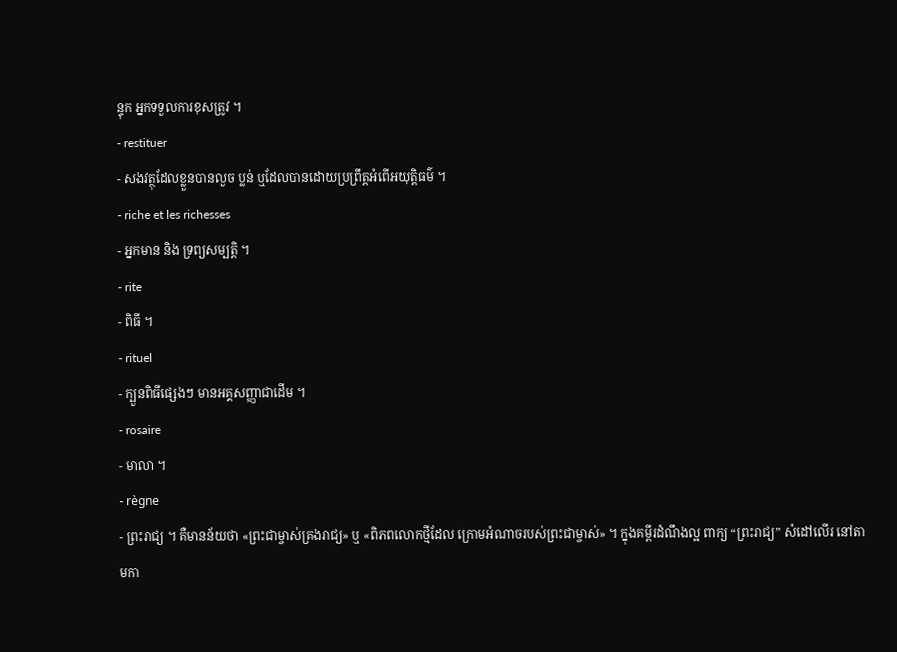ន្ទុក អ្នកទទួលការខុសត្រូវ ។
- restituer
- សងវត្ថុដែលខ្លួនបានលួច ប្លន់ ឬដែលបានដោយប្រព្រឹត្តអំពើអយុត្តិធម៌ ។
- riche et les richesses
- អ្នកមាន និង ទ្រព្យសម្បត្តិ ។
- rite
- ពិធី ។
- rituel
- ក្បួនពិធីផ្សេងៗ មានអគ្គសញ្ញាជាដើម ។
- rosaire
- មាលា ។
- règne
- ព្រះរាជ្យ ។ គឺមានន័យថា «ព្រះជាម្ចាស់គ្រងរាជ្យ» ឬ «ពិភពលោកថ្មីដែល ក្រោមអំណាចរបស់ព្រះជាម្ចាស់» ។ ក្នុងគម្ពីរដំណឹងល្អ ពាក្យ “ព្រះរាជ្យ” សំដៅលើរ នៅតាមកា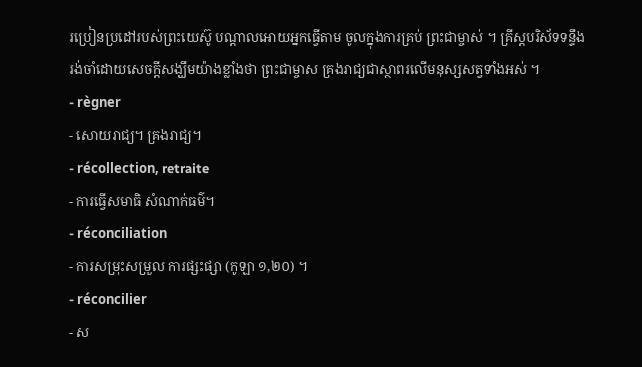រប្រៀនប្រដៅរបស់ព្រះយេស៊ូ បណ្តាលអោយអ្នកធ្វើតាម ចូលក្នុងការគ្រប់ ព្រះជាម្ចាស់ ។ គ្រីស្តបរិស័ទទន្ទឹងរង់ចាំដោយសេចក្តីសង្ឃឹមយ៉ាងខ្លាំងថា ព្រះជាម្ចាស គ្រងរាជ្យជាស្ថាពរលើមនុស្សសត្វទាំងអស់ ។
- règner
- សោយរាជ្យ។ គ្រងរាជ្យ។
- récollection, retraite
- ការធ្វើសមាធិ សំណាក់ធម៌។
- réconciliation
- ការសម្រុះសម្រួល ការផ្សះផ្សា (កូឡា ១,២០) ។
- réconcilier
- ស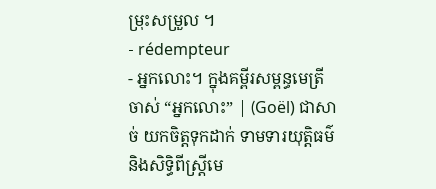ម្រុះសម្រួល ។
- rédempteur
- អ្នកលោះ។ ក្នុងគម្ពីរសម្ពន្ធមេត្រីចាស់ “អ្នកលោះ” | (Goël) ជាសាច់ យកចិត្តទុកដាក់ ទាមទារយុត្តិធម៌ និងសិទ្ធិពីស្ត្រីមេ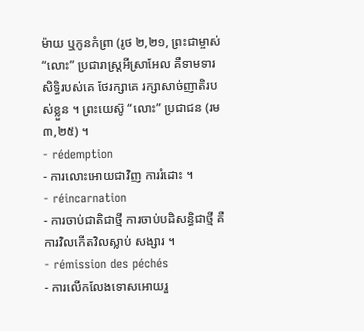ម៉ាយ ឬកូនកំព្រា (រូថ ២,២១, ព្រះជាម្ចាស់ “លោះ” ប្រជារាស្ត្រអីស្រាអែល គឺទាមទារសិទ្ធិរបស់គេ ថែរក្សាគេ រក្សាសាច់ញាតិរបស់ខ្លួន ។ ព្រះយេស៊ូ “លោះ” ប្រជាជន (រម ៣,២៥) ។
- rédemption
- ការលោះអោយជាវិញ ការរំដោះ ។
- réincarnation
- ការចាប់ជាតិជាថ្មី ការចាប់បដិសន្ធិជាថ្មី គឺការវិលកើតវិលស្លាប់ សង្សារ ។
- rémission des péchés
- ការលើកលែងទោសអោយរួ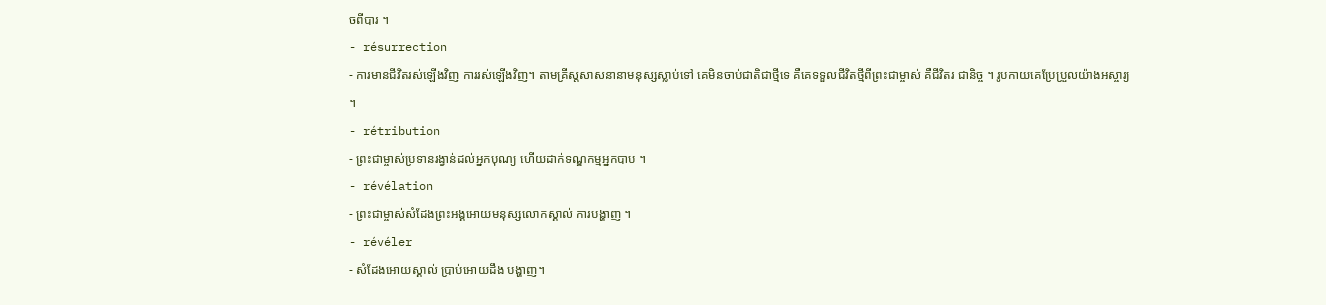ចពីបារ ។
- résurrection
- ការមានជីវិតរស់ឡើងវិញ ការរស់ឡើងវិញ។ តាមគ្រីស្តសាសនានាមនុស្សស្លាប់ទៅ គេមិនចាប់ជាតិជាថ្មីទេ គឺគេទទួលជីវិតថ្មីពីព្រះជាម្ចាស់ គឺជីវិតរ ជានិច្ច ។ រូបកាយគេប្រែប្រួលយ៉ាងអស្ចារ្យ ។
- rétribution
- ព្រះជាម្ចាស់ប្រទានរង្វាន់ដល់អ្នកបុណ្យ ហើយដាក់ទណ្ឌកម្មអ្នកបាប ។
- révélation
- ព្រះជាម្ចាស់សំដែងព្រះអង្គអោយមនុស្សលោកស្គាល់ ការបង្ហាញ ។
- révéler
- សំដែងអោយស្គាល់ ប្រាប់អោយដឹង បង្ហាញ។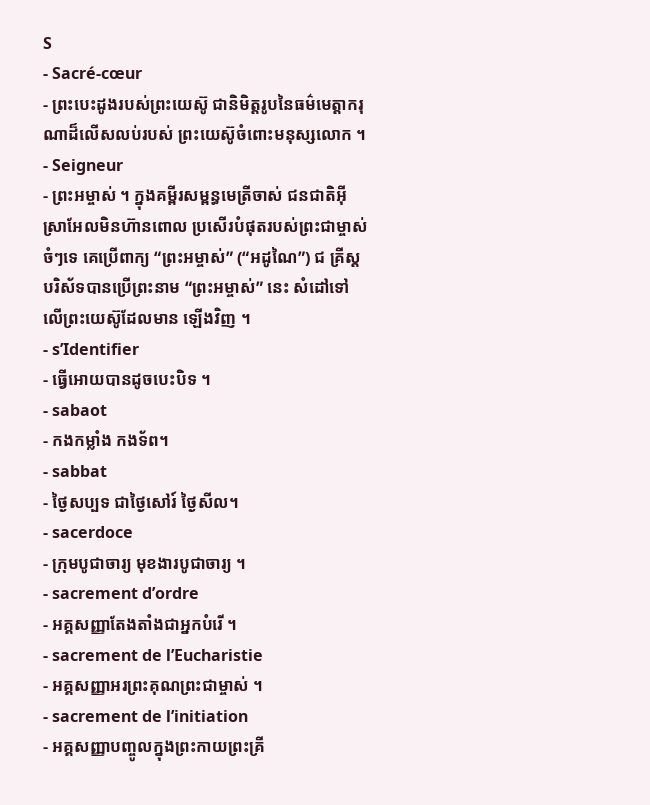S
- Sacré-cœur
- ព្រះបេះដូងរបស់ព្រះយេស៊ូ ជានិមិត្តរូបនៃធម៌មេត្តាករុណាដ៏លើសលប់របស់ ព្រះយេស៊ូចំពោះមនុស្សលោក ។
- Seigneur
- ព្រះអម្ចាស់ ។ ក្នុងគម្ពីរសម្ពន្ធមេត្រីចាស់ ជនជាតិអ៊ីស្រាអែលមិនហ៊ានពោល ប្រសើរបំផុតរបស់ព្រះជាម្ចាស់ចំៗទេ គេប្រើពាក្យ “ព្រះអម្ចាស់” (“អដូណៃ”) ជ គ្រីស្តបរិស័ទបានប្រើព្រះនាម “ព្រះអម្ចាស់” នេះ សំដៅទៅលើព្រះយេស៊ូដែលមាន ឡើងវិញ ។
- s’Identifier
- ធ្វើអោយបានដូចបេះបិទ ។
- sabaot
- កងកម្លាំង កងទ័ព។
- sabbat
- ថ្ងៃសប្បទ ជាថ្ងៃសៅរ៍ ថ្ងៃសីល។
- sacerdoce
- ក្រុមបូជាចារ្យ មុខងារបូជាចារ្យ ។
- sacrement d’ordre
- អគ្គសញ្ញាតែងតាំងជាអ្នកបំរើ ។
- sacrement de l’Eucharistie
- អគ្គសញ្ញាអរព្រះគុណព្រះជាម្ចាស់ ។
- sacrement de l’initiation
- អគ្គសញ្ញាបញ្ចូលក្នុងព្រះកាយព្រះគ្រី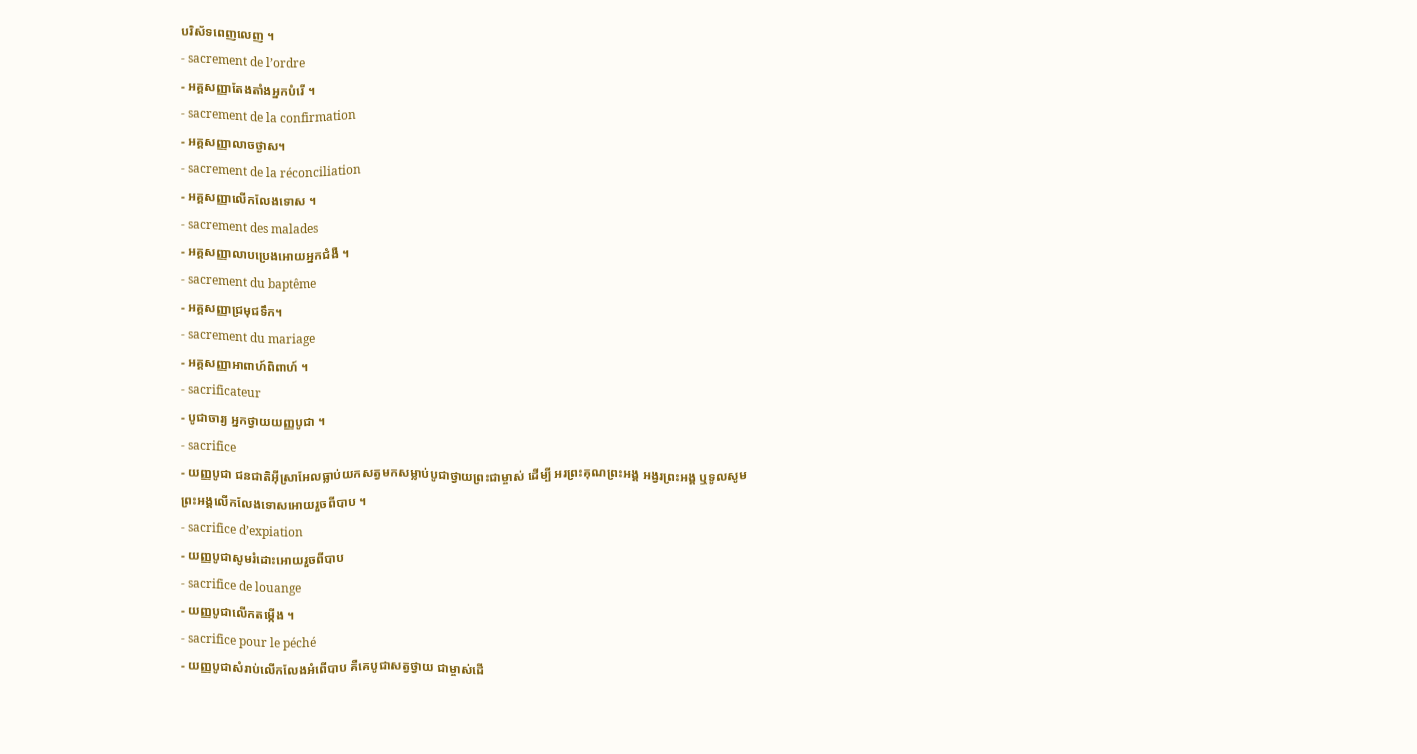បរិស័ទពេញលេញ ។
- sacrement de l’ordre
- អគ្គសញ្ញាតែងតាំងអ្នកបំរើ ។
- sacrement de la confirmation
- អគ្គសញ្ញាលាចថ្ងាស។
- sacrement de la réconciliation
- អគ្គសញ្ញាលើកលែងទោស ។
- sacrement des malades
- អគ្គសញ្ញាលាបប្រេងអោយអ្នកជំងឺ ។
- sacrement du baptême
- អគ្គសញ្ញាជ្រមុជទឹក។
- sacrement du mariage
- អគ្គសញ្ញាអាពាហ៍ពិពាហ៍ ។
- sacrificateur
- បូជាចារ្យ អ្នកថ្វាយយញ្ញបូជា ។
- sacrifice
- យញ្ញបូជា ជនជាតិអ៊ីស្រាអែលធ្លាប់យកសត្វមកសម្លាប់បូជាថ្វាយព្រះជាម្ចាស់ ដើម្បី អរព្រះគុណព្រះអង្គ អង្វរព្រះអង្គ ឬទូលសូមព្រះអង្គលើកលែងទោសអោយរួចពីបាប ។
- sacrifice d’expiation
- យញ្ញបូជាសូមរំដោះអោយរួចពីបាប
- sacrifice de louange
- យញ្ញបូជាលើកតម្កើង ។
- sacrifice pour le péché
- យញ្ញបូជាសំរាប់លើកលែងអំពើបាប គឺគេបូជាសត្វថ្វាយ ជាម្ចាស់ដើ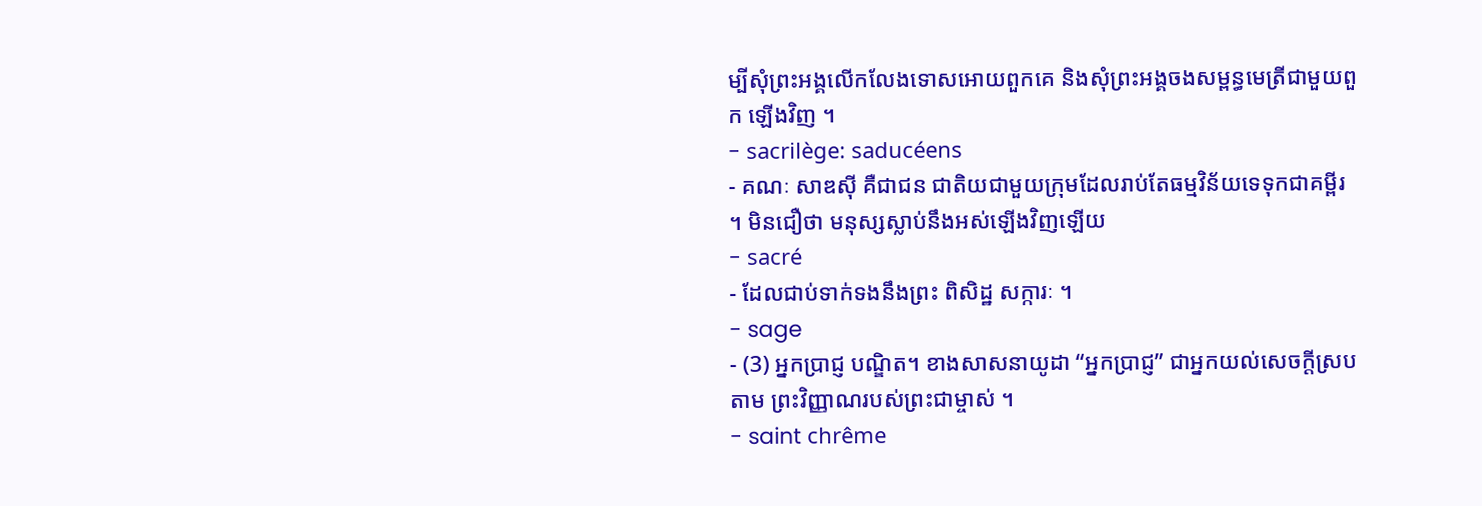ម្បីសុំព្រះអង្គលើកលែងទោសអោយពួកគេ និងសុំព្រះអង្គចងសម្ពន្ធមេត្រីជាមួយពួក ឡើងវិញ ។
- sacrilège: saducéens
- គណៈ សាឌស៊ី គឺជាជន ជាតិយជាមួយក្រុមដែលរាប់តែធម្មវិន័យទេទុកជាគម្ពីរ ។ មិនជឿថា មនុស្សស្លាប់នឹងអស់ឡើងវិញឡើយ
- sacré
- ដែលជាប់ទាក់ទងនឹងព្រះ ពិសិដ្ឋ សក្ការៈ ។
- sage
- (3) អ្នកប្រាជ្ញ បណ្ឌិត។ ខាងសាសនាយូដា “អ្នកប្រាជ្ញ” ជាអ្នកយល់សេចក្តីស្របតាម ព្រះវិញ្ញាណរបស់ព្រះជាម្ចាស់ ។
- saint chrême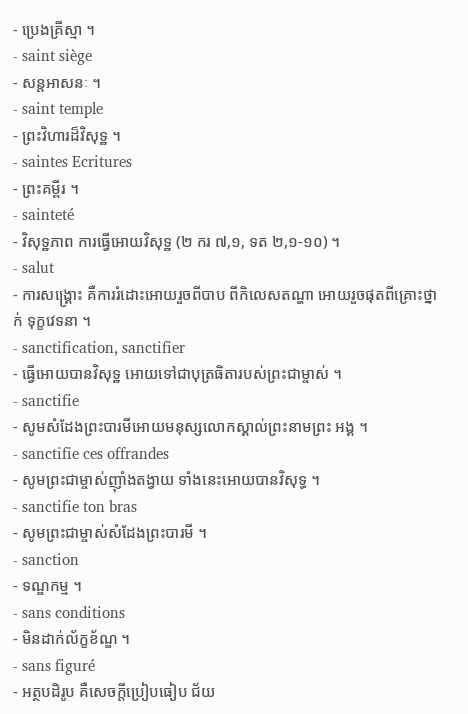- ប្រេងគ្រីស្មា ។
- saint siège
- សន្តអាសនៈ ។
- saint temple
- ព្រះវិហារដ៏វិសុទ្ឋ ។
- saintes Ecritures
- ព្រះគម្ពីរ ។
- sainteté
- វិសុទ្ឋភាព ការធ្វើអោយវិសុទ្ឋ (២ ករ ៧,១, ទត ២,១-១០) ។
- salut
- ការសង្គ្រោះ គឺការរំដោះអោយរួចពីបាប ពីកិលេសតណ្ហា អោយរួចផុតពីគ្រោះថ្នាក់ ទុក្ខវេទនា ។
- sanctification, sanctifier
- ធ្វើអោយបានវិសុទ្ឋ អោយទៅជាបុត្រធិតារបស់ព្រះជាម្ចាស់ ។
- sanctifie
- សូមសំដែងព្រះបារមីអោយមនុស្សលោកស្គាល់ព្រះនាមព្រះ អង្គ ។
- sanctifie ces offrandes
- សូមព្រះជាម្ចាស់ញ៉ាំងតង្វាយ ទាំងនេះអោយបានវិសុទ្ធ ។
- sanctifie ton bras
- សូមព្រះជាម្ចាស់សំដែងព្រះបារមី ។
- sanction
- ទណ្ឌកម្ម ។
- sans conditions
- មិនដាក់ល័ក្ខខ័ណ្ឌ ។
- sans figuré
- អត្ថបដិរូប គឺសេចក្តីប្រៀបធៀប ជ័យ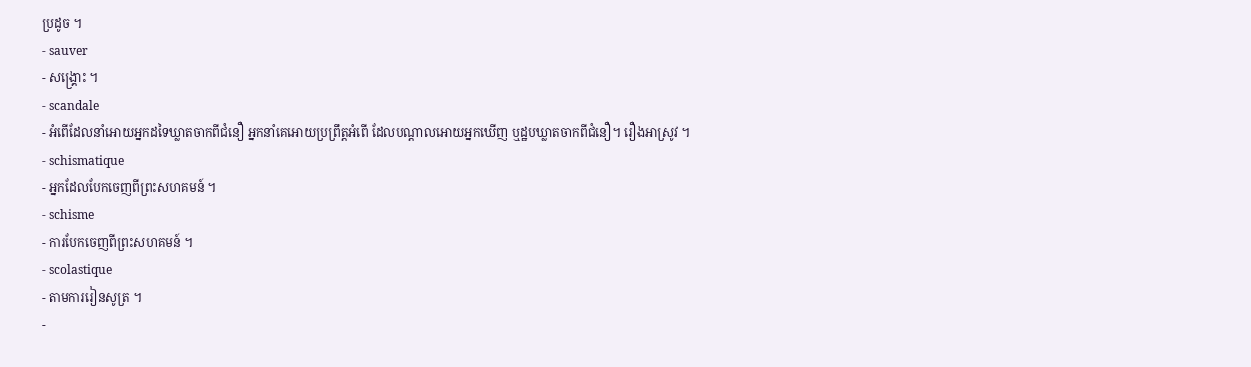ប្រដូច ។
- sauver
- សង្គ្រោះ ។
- scandale
- អំពើដែលនាំអោយអ្នកដទៃឃ្លាតចាកពីជំនឿ អ្នកនាំគេអោយប្រព្រឹត្តអំពើ ដែលបណ្តាលអោយអ្នកឃើញ ឬដ្ឋបឃ្លាតចាកពីជំនឿ។ រឿងអាស្រូវ ។
- schismatique
- អ្នកដែលបែកចេញពីព្រះសហគមន៍ ។
- schisme
- ការបែកចេញពីព្រះសហគមន៍ ។
- scolastique
- តាមការរៀនសូត្រ ។
-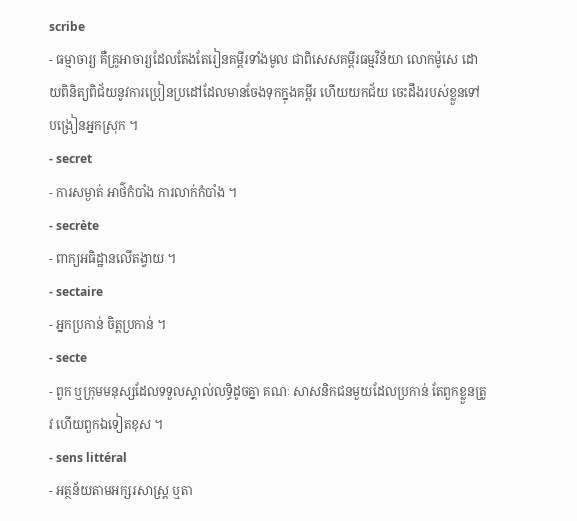scribe
- ធម្មាចារ្យ គឺគ្រូអាចារ្យដែលតែងតែរៀនគម្ពីរទាំងមូល ជាពិសេសគម្ពីរធម្មវិន័យា លោកម៉ូសេ ដោយពិនិត្យពិជ័យនូវការប្រៀនប្រដៅដែលមានចែងទុកក្នុងគម្ពីរ ហើយយកជ័យ ចេះដឹងរបស់ខ្លួនទៅបង្រៀនអ្នកស្រុក ។
- secret
- ការសម្ងាត់ អាថ៌កំបាំង ការលាក់កំបាំង ។
- secrète
- ពាក្យអធិដ្ឋានលើតង្វាយ ។
- sectaire
- អ្នកប្រកាន់ ចិត្តប្រកាន់ ។
- secte
- ពួក ឬក្រុមមនុស្សដែលទទួលស្គាល់លទ្ធិដូចគ្នា គណៈ សាសនិកជនមួយដែលប្រកាន់ តែពួកខ្លួនត្រូវ ហើយពួកឯទៀតខុស ។
- sens littéral
- អត្ថន័យតាមអក្សរសាស្ត្រ ឬតា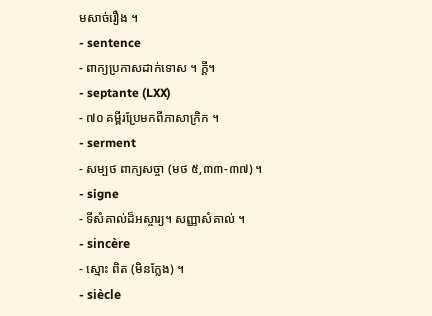មសាច់រឿង ។
- sentence
- ពាក្យប្រកាសដាក់ទោស ។ ក្តី។
- septante (LXX)
- ៧០ គម្ពីរប្រែមកពីភាសាក្រិក ។
- serment
- សម្បថ ពាក្យសច្ចា (មថ ៥,៣៣-៣៧) ។
- signe
- ទីសំគាល់ដ៏អស្ចារ្យ។ សញ្ញាសំគាល់ ។
- sincère
- ស្មោះ ពិត (មិនក្លែង) ។
- siècle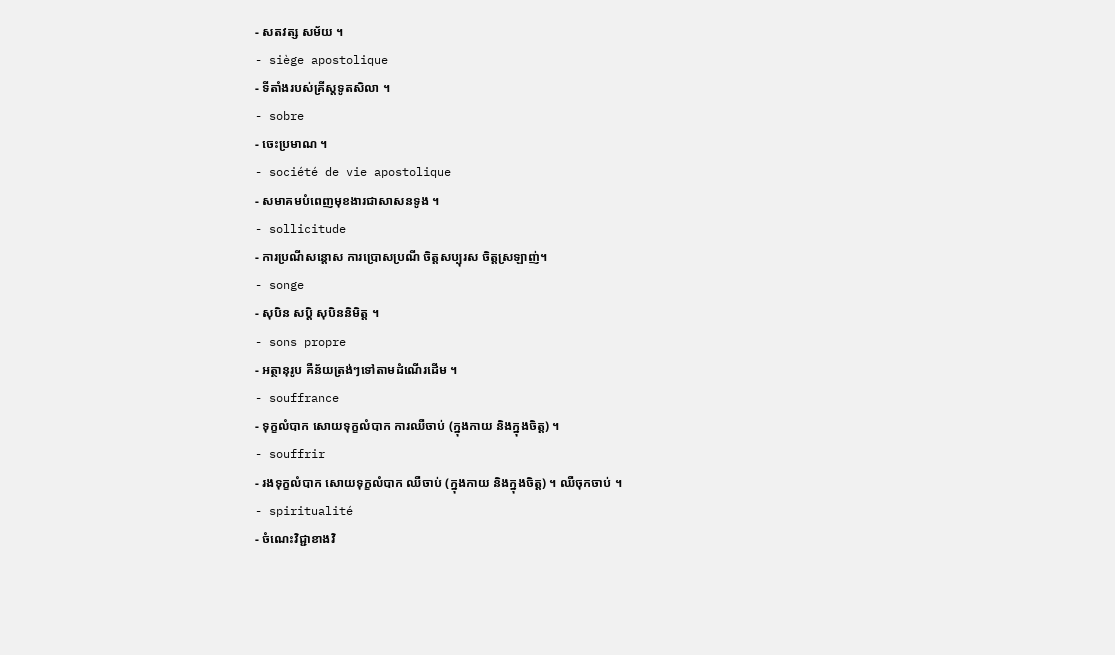- សតវត្ស សម័យ ។
- siège apostolique
- ទីតាំងរបស់គ្រីស្តទូតសិលា ។
- sobre
- ចេះប្រមាណ ។
- société de vie apostolique
- សមាគមបំពេញមុខងារជាសាសនទូង ។
- sollicitude
- ការប្រណីសន្តោស ការប្រោសប្រណី ចិត្តសប្បុរស ចិត្តស្រឡាញ់។
- songe
- សុបិន សប្តិ សុបិននិមិត្ត ។
- sons propre
- អត្ថានុរូប គឺន័យត្រង់ៗទៅតាមដំណើរដើម ។
- souffrance
- ទុក្ខលំបាក សោយទុក្ខលំបាក ការឈឺចាប់ (ក្នុងកាយ និងក្នុងចិត្ត) ។
- souffrir
- រងទុក្ខលំបាក សោយទុក្ខលំបាក ឈឺចាប់ (ក្នុងកាយ និងក្នុងចិត្ត) ។ ឈឺចុកចាប់ ។
- spiritualité
- ចំណេះវិជ្ជាខាងវិ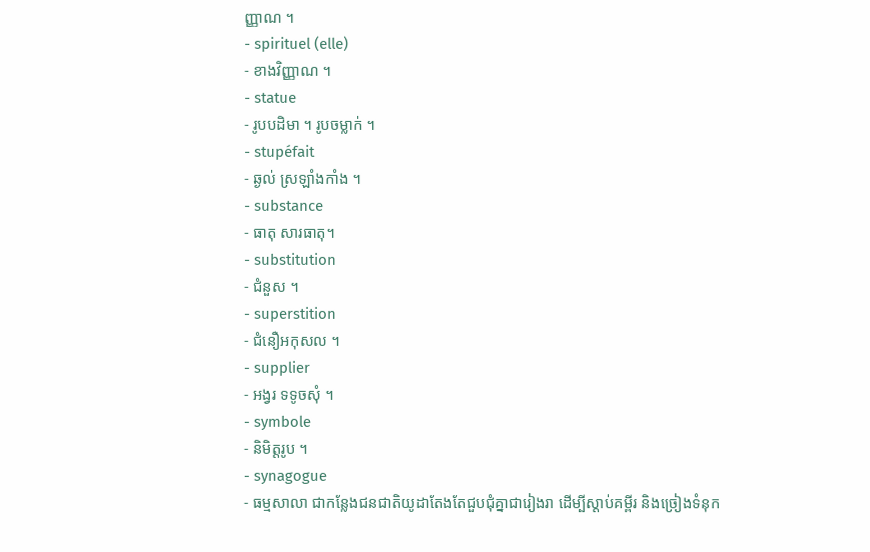ញ្ញាណ ។
- spirituel (elle)
- ខាងវិញ្ញាណ ។
- statue
- រូបបដិមា ។ រូបចម្លាក់ ។
- stupéfait
- ឆ្ងល់ ស្រឡាំងកាំង ។
- substance
- ធាតុ សារធាតុ។
- substitution
- ជំនួស ។
- superstition
- ជំនឿអកុសល ។
- supplier
- អង្វរ ទទូចសុំ ។
- symbole
- និមិត្តរូប ។
- synagogue
- ធម្មសាលា ជាកន្លែងជនជាតិយូដាតែងតែជួបជុំគ្នាជារៀងរា ដើម្បីស្ដាប់គម្ពីរ និងច្រៀងទំនុក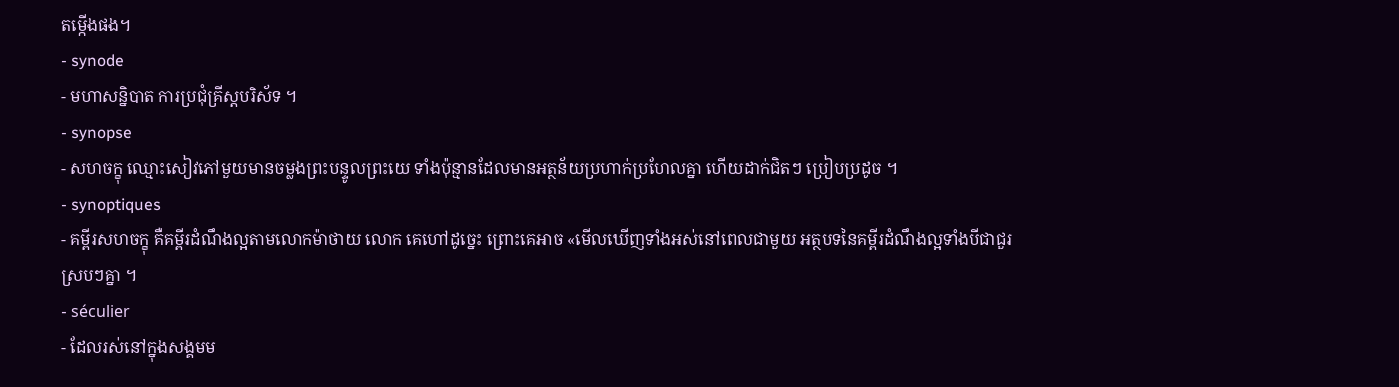តម្កើងផង។
- synode
- មហាសន្និបាត ការប្រជុំគ្រីស្តបរិស័ទ ។
- synopse
- សហចក្ខុ ឈ្មោះសៀវភៅមួយមានចម្លងព្រះបន្ទូលព្រះយេ ទាំងប៉ុន្មានដែលមានអត្ថន័យប្រហាក់ប្រហែលគ្នា ហើយដាក់ជិតៗ ប្រៀបប្រដូច ។
- synoptiques
- គម្ពីរសហចក្ខុ គឺគម្ពីរដំណឹងល្អតាមលោកម៉ាថាយ លោក គេហៅដូច្នេះ ព្រោះគេអាច «មើលឃើញទាំងអស់នៅពេលជាមួយ អត្ថបទនៃគម្ពីរដំណឹងល្អទាំងបីជាជួរស្របៗគ្នា ។
- séculier
- ដែលរស់នៅក្នុងសង្គមម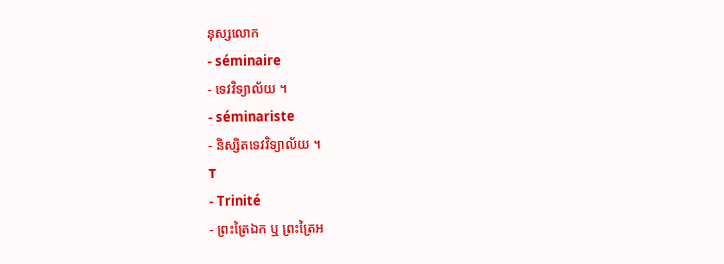នុស្សលោក
- séminaire
- ទេវវិទ្យាល័យ ។
- séminariste
- និស្សិតទេវវិទ្យាល័យ ។
T
- Trinité
- ព្រះត្រៃឯក ឬ ព្រះត្រៃអ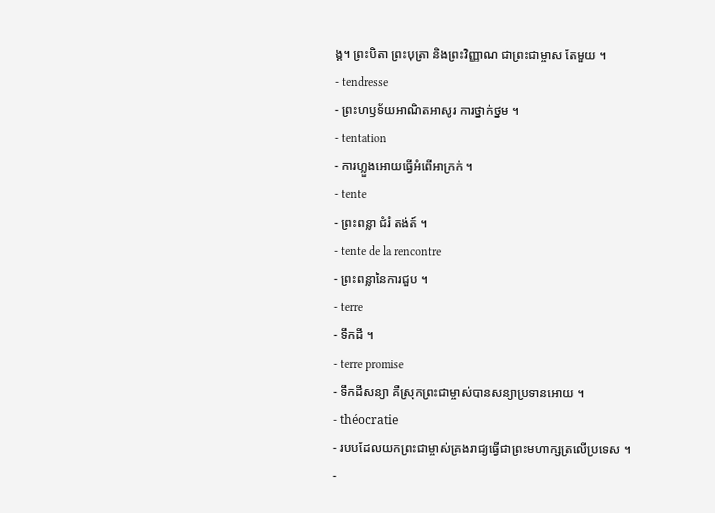ង្គ។ ព្រះបិតា ព្រះបុត្រា និងព្រះវិញ្ញាណ ជាព្រះជាម្ចាស តែមួយ ។
- tendresse
- ព្រះហឫទ័យអាណិតអាសូរ ការថ្នាក់ថ្នម ។
- tentation
- ការហ្លួងអោយធ្វើអំពើអាក្រក់ ។
- tente
- ព្រះពន្លា ជំរំ តង់ត៍ ។
- tente de la rencontre
- ព្រះពន្លានៃការជួប ។
- terre
- ទឹកដី ។
- terre promise
- ទឹកដីសន្យា គឺស្រុកព្រះជាម្ចាស់បានសន្យាប្រទានអោយ ។
- théocratie
- របបដែលយកព្រះជាម្ចាស់គ្រងរាជ្យធ្វើជាព្រះមហាក្សត្រលើប្រទេស ។
-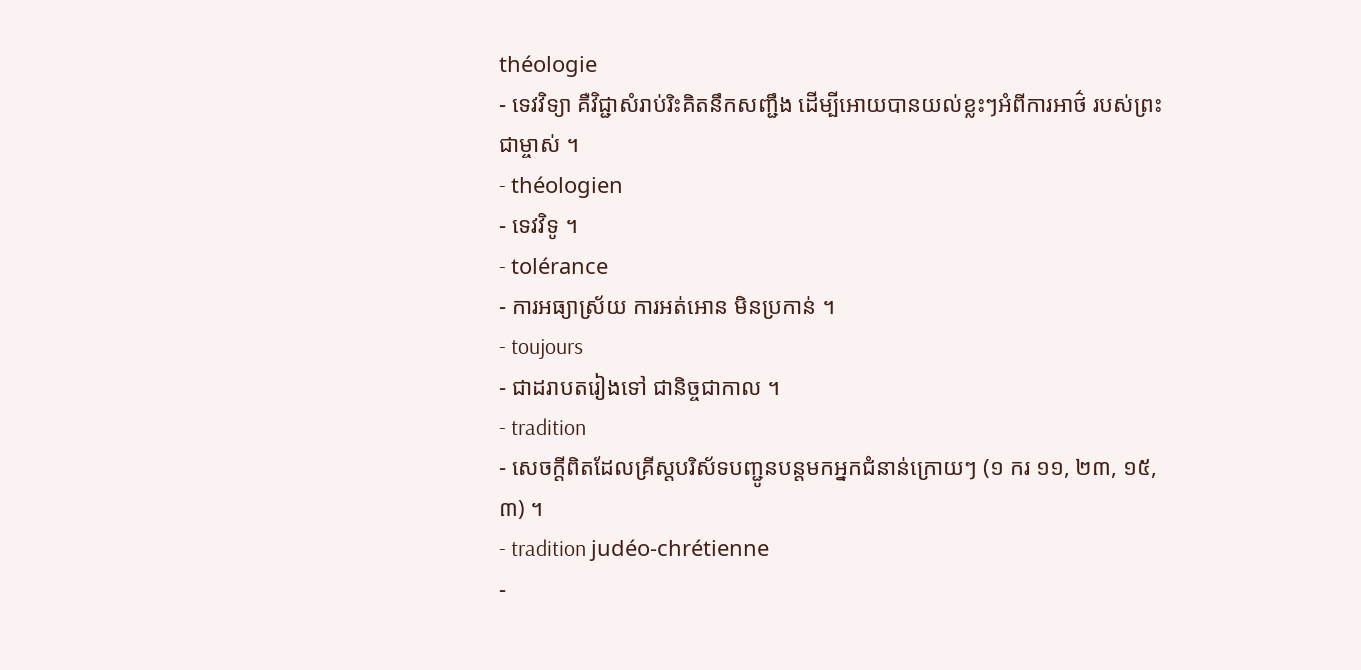théologie
- ទេវវិទ្យា គឺវិជ្ជាសំរាប់រិះគិតនឹកសញ្ជឹង ដើម្បីអោយបានយល់ខ្លះៗអំពីការអាថ៌ របស់ព្រះជាម្ចាស់ ។
- théologien
- ទេវវិទូ ។
- tolérance
- ការអធ្យាស្រ័យ ការអត់អោន មិនប្រកាន់ ។
- toujours
- ជាដរាបតរៀងទៅ ជានិច្ចជាកាល ។
- tradition
- សេចក្តីពិតដែលគ្រីស្តបរិស័ទបញ្ជូនបន្តមកអ្នកជំនាន់ក្រោយៗ (១ ករ ១១, ២៣, ១៥,៣) ។
- tradition judéo-chrétienne
-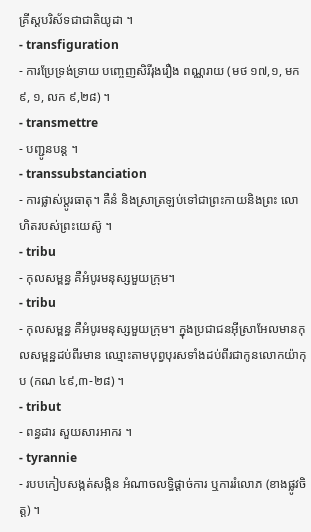គ្រីស្តបរិស័ទជាជាតិយូដា ។
- transfiguration
- ការប្រែទ្រង់ទ្រាយ បញ្ចេញសិរីរុងរឿង ពណ្ណរាយ (មថ ១៧,១, មក ៩, ១, លក ៩,២៨) ។
- transmettre
- បញ្ជូនបន្ត ។
- transsubstanciation
- ការផ្លាស់ប្តូរធាតុ។ គឺនំ និងស្រាត្រឡប់ទៅជាព្រះកាយនិងព្រះ លោហិតរបស់ព្រះយេស៊ូ ។
- tribu
- កុលសម្ពន្ធ គឺអំបូរមនុស្សមួយក្រុម។
- tribu
- កុលសម្ពន្ធ គឺអំបូរមនុស្សមួយក្រុម។ ក្នុងប្រជាជនអ៊ីស្រាអែលមានកុលសម្ពន្ឋដប់ពីរមាន ឈ្មោះតាមបុព្វបុរសទាំងដប់ពីរជាកូនលោកយ៉ាកុប (កណ ៤៩,៣-២៨) ។
- tribut
- ពន្ធដារ សួយសារអាករ ។
- tyrannie
- របបកៀបសង្កត់សង្កិន អំណាចលទ្ធិផ្តាច់ការ ឬការរំលោភ (ខាងផ្លូវចិត្ត) ។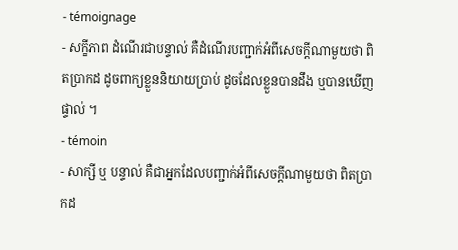- témoignage
- សក្ខីភាព ដំណើរជាបន្ទាល់ គឺដំណើរបញ្ជាក់អំពីសេចក្តីណាមួយថា ពិតប្រាកដ ដូចពាក្យខ្លួននិយាយប្រាប់ ដូចដែលខ្លួនបានដឹង ឬបានឃើញផ្ទាល់ ។
- témoin
- សាក្សី ឬ បន្ទាល់ គឺជាអ្នកដែលបញ្ជាក់អំពីសេចក្តីណាមួយថា ពិតប្រាកដ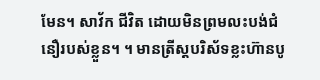មែន។ សាវ័ក ជីវិត ដោយមិនព្រមលះបង់ជំនឿរបស់ខ្លួន។ ។ មានត្រីស្តបរិស័ទខ្លះហ៊ានបូ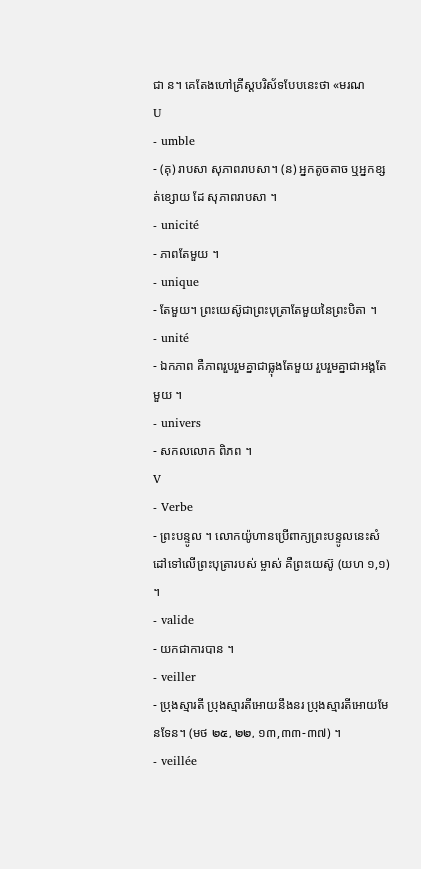ជា ន។ គេតែងហៅគ្រីស្តបរិស័ទបែបនេះថា «មរណ
U
- umble
- (គុ) រាបសា សុភាពរាបសា។ (ន) អ្នកតូចតាច ឬអ្នកខ្សត់ខ្សោយ ដែ សុភាពរាបសា ។
- unicité
- ភាពតែមួយ ។
- unique
- តែមួយ។ ព្រះយេស៊ូជាព្រះបុត្រាតែមួយនៃព្រះបិតា ។
- unité
- ឯកភាព គឺភាពរួបរួមគ្នាជាធ្លុងតែមួយ រួបរួមគ្នាជាអង្គតែមួយ ។
- univers
- សកលលោក ពិភព ។
V
- Verbe
- ព្រះបន្ទូល ។ លោកយ៉ូហានប្រើពាក្យព្រះបន្ទូលនេះសំដៅទៅលើព្រះបុត្រារបស់ ម្ចាស់ គឺព្រះយេស៊ូ (យហ ១,១) ។
- valide
- យកជាការបាន ។
- veiller
- ប្រុងស្មារតី ប្រុងស្មារតីអោយនឹងនរ ប្រុងស្មារតីអោយមែនទែន។ (មថ ๒๕, ๒๒, ១៣,៣៣-៣៧) ។
- veillée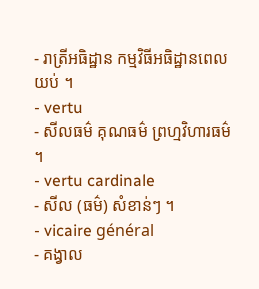- រាត្រីអធិដ្ឋាន កម្មវិធីអធិដ្ឋានពេលយប់ ។
- vertu
- សីលធម៌ គុណធម៌ ព្រហ្មវិហារធម៌ ។
- vertu cardinale
- សីល (ធម៌) សំខាន់ៗ ។
- vicaire général
- គង្វាល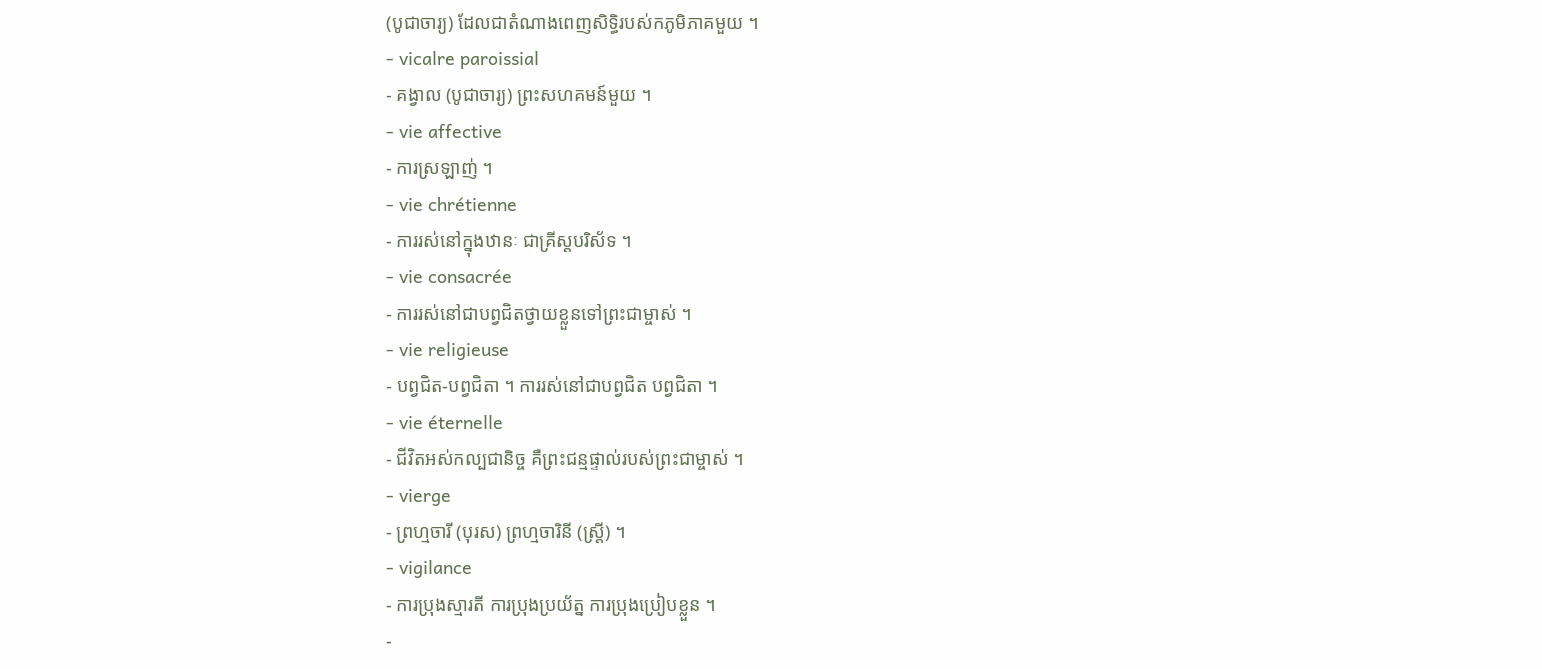(បូជាចារ្យ) ដែលជាតំណាងពេញសិទ្ធិរបស់កភូមិភាគមួយ ។
- vicalre paroissial
- គង្វាល (បូជាចារ្យ) ព្រះសហគមន៍មួយ ។
- vie affective
- ការស្រឡាញ់ ។
- vie chrétienne
- ការរស់នៅក្នុងឋានៈ ជាគ្រីស្តបរិស័ទ ។
- vie consacrée
- ការរស់នៅជាបព្វជិតថ្វាយខ្លួនទៅព្រះជាម្ចាស់ ។
- vie religieuse
- បព្វជិត-បព្វជិតា ។ ការរស់នៅជាបព្វជិត បព្វជិតា ។
- vie éternelle
- ជីវិតអស់កល្បជានិច្ច គឺព្រះជន្មផ្ទាល់របស់ព្រះជាម្ចាស់ ។
- vierge
- ព្រហ្មចារី (បុរស) ព្រហ្មចារិនី (ស្ត្រី) ។
- vigilance
- ការប្រុងស្មារតី ការប្រុងប្រយ័ត្ន ការប្រុងប្រៀបខ្លួន ។
-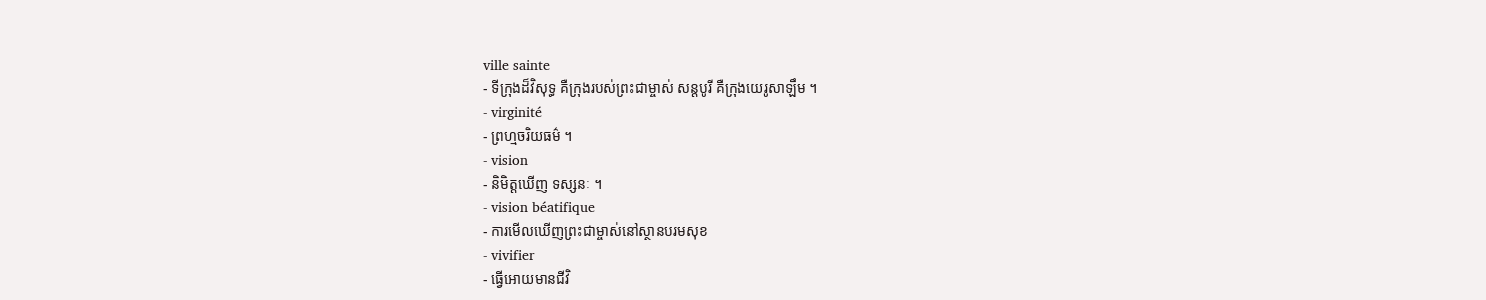ville sainte
- ទីក្រុងដ៏វិសុទ្ធ គឺក្រុងរបស់ព្រះជាម្ចាស់ សន្តបូរី គឺក្រុងយេរូសាឡឹម ។
- virginité
- ព្រហ្មចរិយធម៌ ។
- vision
- និមិត្តឃើញ ទស្សនៈ ។
- vision béatifique
- ការមើលឃើញព្រះជាម្ចាស់នៅស្ថានបរមសុខ
- vivifier
- ធ្វើអោយមានជីវិ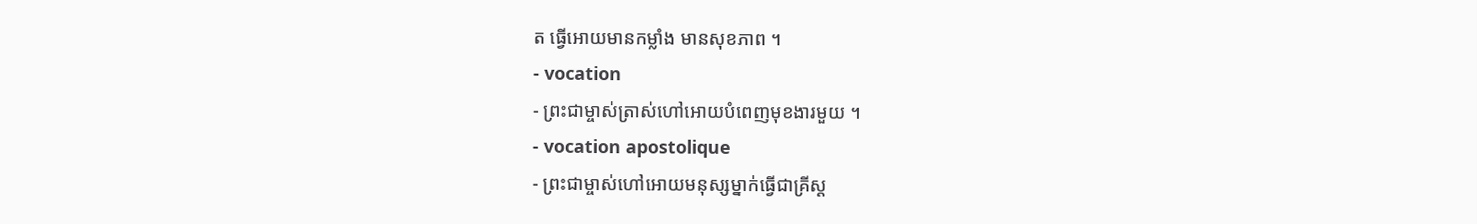ត ធ្វើអោយមានកម្លាំង មានសុខភាព ។
- vocation
- ព្រះជាម្ចាស់ត្រាស់ហៅអោយបំពេញមុខងារមួយ ។
- vocation apostolique
- ព្រះជាម្ចាស់ហៅអោយមនុស្សម្នាក់ធ្វើជាគ្រីស្ត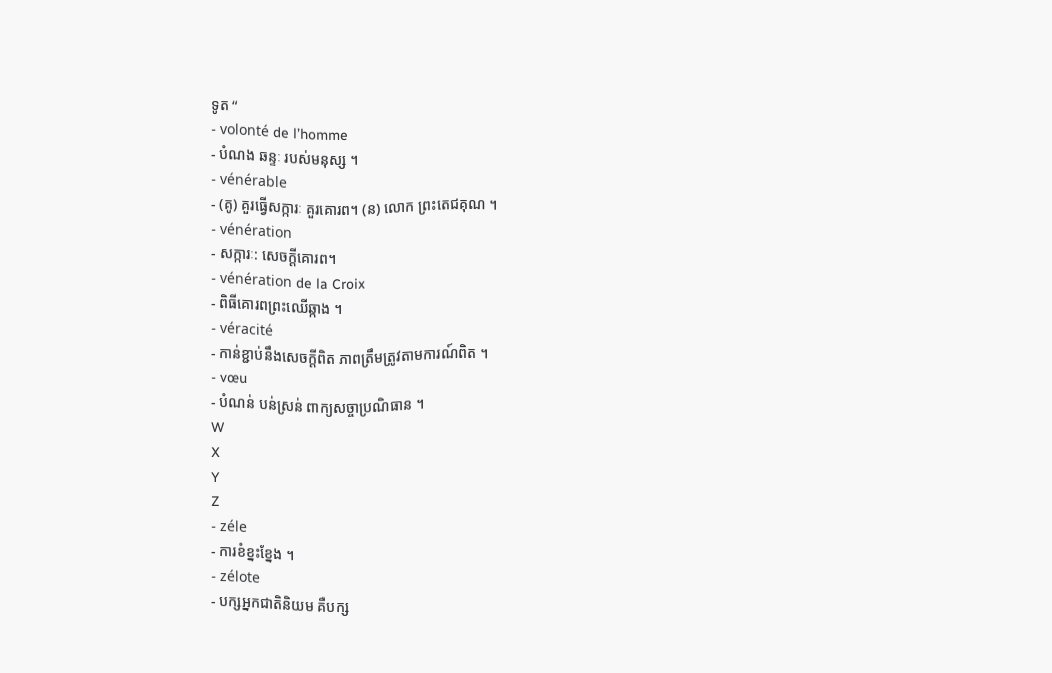ទូត “
- volonté de l’homme
- បំណង ឆន្ទៈ របស់មនុស្ស ។
- vénérable
- (គូ) គួរធ្វើសក្ការៈ គួរគោរព។ (ន) លោក ព្រះតេជគុណ ។
- vénération
- សក្ការៈ: សេចក្តីគោរព។
- vénération de la Croix
- ពិធីគោរពព្រះឈើឆ្កាង ។
- véracité
- កាន់ខ្ជាប់នឹងសេចក្តីពិត ភាពត្រឹមត្រូវតាមការណ៍ពិត ។
- vœu
- បំណន់ បន់ស្រន់ ពាក្យសច្ចាប្រណិធាន ។
W
X
Y
Z
- zéle
- ការខំខ្នះខ្នែង ។
- zélote
- បក្សអ្នកជាតិនិយម គឺបក្ស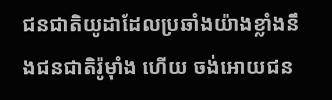ជនជាតិយូដាដែលប្រឆាំងយ៉ាងខ្លាំងនឹងជនជាតិរ៉ូម៉ាំង ហើយ ចង់អោយជន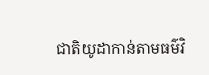ជាតិយូដាកាន់តាមធម៌វិ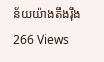ន័យយ៉ាងតឹងរ៉ឹង
266 Views